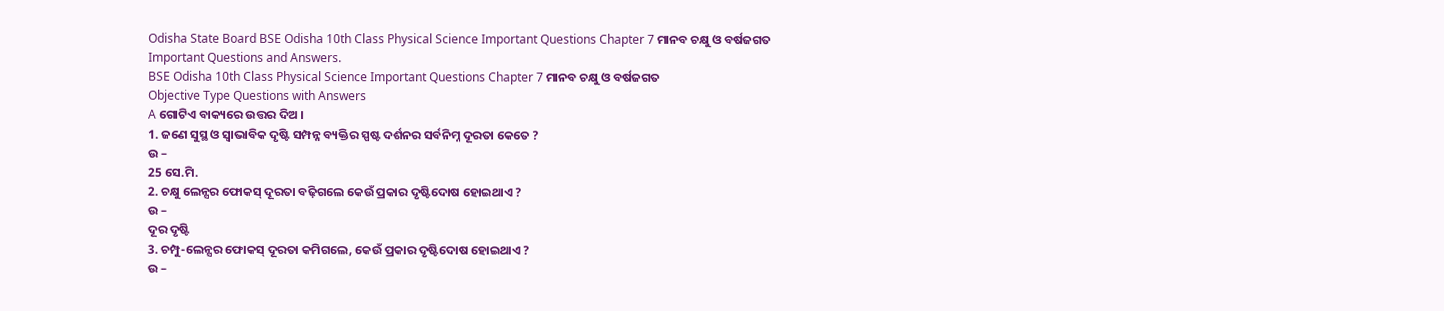Odisha State Board BSE Odisha 10th Class Physical Science Important Questions Chapter 7 ମାନବ ଚକ୍ଷୁ ଓ ବର୍ଷଜଗତ Important Questions and Answers.
BSE Odisha 10th Class Physical Science Important Questions Chapter 7 ମାନବ ଚକ୍ଷୁ ଓ ବର୍ଷଜଗତ
Objective Type Questions with Answers
A ଗୋଟିଏ ବାକ୍ୟରେ ଉତ୍ତର ଦିଅ ।
1. ଜଣେ ସୁସ୍ଥ ଓ ସ୍ବାଭାବିକ ଦୃଷ୍ଟି ସମ୍ପନ୍ନ ବ୍ୟକ୍ତିର ସ୍ପଷ୍ଟ ଦର୍ଶନର ସର୍ବନିମ୍ନ ଦୂରତା କେତେ ?
ଉ –
25 ସେ.ମି.
2. ଚକ୍ଷୁ ଲେନ୍ସର ଫୋକସ୍ ଦୂରତା ବଢ଼ିଗଲେ କେଉଁ ପ୍ରକାର ଦୃଷ୍ଟିଦୋଷ ହୋଇଥାଏ ?
ଉ –
ଦୂର ଦୃଷ୍ଟି
3. ଚମ୍ପୁ-ଲେନ୍ସର ଫୋକସ୍ ଦୂରତା କମିଗଲେ, କେଉଁ ପ୍ରକାର ଦୃଷ୍ଟିଦୋଷ ହୋଇଥାଏ ?
ଉ –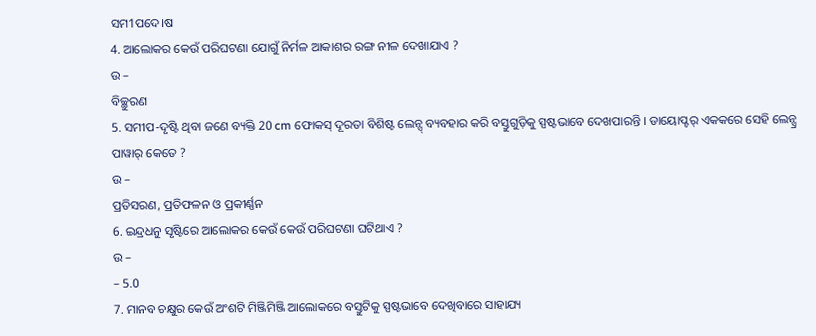ସମ1ପଦେ।ଷ
4. ଆଲୋକର କେଉଁ ପରିଘଟଣା ଯୋଗୁଁ ନିର୍ମଳ ଆକାଶର ରଙ୍ଗ ନୀଳ ଦେଖାଯାଏ ?
ଉ –
ବିଚ୍ଛୁରଣ
5. ସମୀପ-ଦୃଷ୍ଟି ଥିବା ଜଣେ ବ୍ୟକ୍ତି 20 cm ଫୋକସ୍ ଦୂରତା ବିଶିଷ୍ଟ ଲେନ୍ସ୍ ବ୍ୟବହାର କରି ବସ୍ତୁଗୁଡ଼ିକୁ ସ୍ପଷ୍ଟଭାବେ ଦେଖପାରନ୍ତି । ଡାୟୋପ୍ଟର୍ ଏକକରେ ସେହି ଲେନ୍ସ୍ର ପାୱାର୍ କେତେ ?
ଉ –
ପ୍ରତିସରଣ, ପ୍ରତିଫଳନ ଓ ପ୍ରକୀର୍ଣ୍ଣନ
6. ଇନ୍ଦ୍ରଧନୁ ସୃଷ୍ଟିରେ ଆଲୋକର କେଉଁ କେଉଁ ପରିଘଟଣା ଘଟିଥାଏ ?
ଉ –
– 5.0
7. ମାନବ ଚକ୍ଷୁର କେଉଁ ଅଂଶଟି ମିଞ୍ଜିମିଞ୍ଜି ଆଲୋକରେ ବସ୍ତୁଟିକୁ ସ୍ପଷ୍ଟଭାବେ ଦେଖିବାରେ ସାହାଯ୍ୟ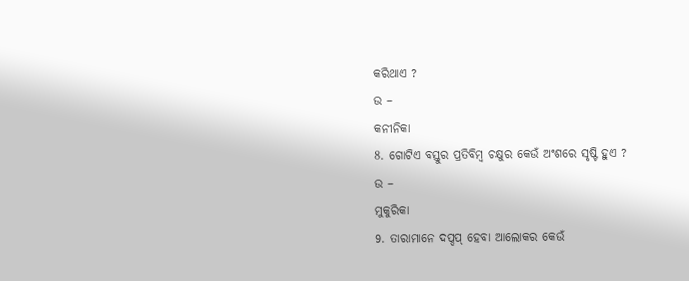କରିଥାଏ ?
ଉ –
କନୀନିକା
8. ଗୋଟିଏ ବସ୍ତୁର ପ୍ରତିବିମ୍ବ ଚକ୍ଷୁର କେଉଁ ଅଂଶରେ ସୃଷ୍ଟି ହୁଏ ?
ଉ –
ମୁକୁରିକା
9. ତାରାମାନେ ଦପ୍ଦପ୍ ହେବା ଆଲୋକର କେଉଁ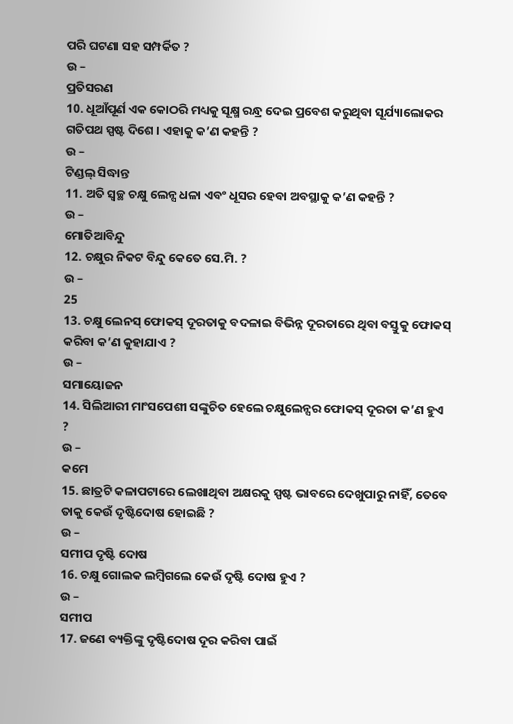ପରି ଘଟଣା ସହ ସମ୍ପର୍କିତ ?
ଉ –
ପ୍ରତିସରଣ
10. ଧୂଆଁପୂର୍ଣ ଏକ କୋଠରି ମଧ୍ୟକୁ ସୂକ୍ଷ୍ମ ରନ୍ଧ୍ର ଦେଇ ପ୍ରବେଶ କରୁଥିବା ସୂର୍ଯ୍ୟାଲୋକର ଗତିପଥ ସ୍ପଷ୍ଟ ଦିଶେ । ଏହାକୁ କ’ଣ କହନ୍ତି ?
ଉ –
ଟିଣ୍ଡଲ୍ ସିଦ୍ଧାନ୍ତ
11. ଅତି ସ୍ଵଚ୍ଛ ଚକ୍ଷୁ ଲେନ୍ସ ଧଳା ଏବଂ ଧୂସର ହେବା ଅବସ୍ଥାକୁ କ’ଣ କହନ୍ତି ?
ଉ –
ମୋତିଆବିନ୍ଦୁ
12. ଚକ୍ଷୁର ନିକଟ ବିନ୍ଦୁ କେତେ ସେ.ମି. ?
ଉ –
25
13. ଚକ୍ଷୁ ଲେନସ୍ ଫୋକସ୍ ଦୂରତାକୁ ବଦଳାଇ ବିଭିନ୍ନ ଦୂରତାରେ ଥିବା ବସ୍ତୁକୁ ଫୋକସ୍ କରିବା କ’ଣ କୁହାଯାଏ ?
ଉ –
ସମାୟୋଜନ
14. ସିଲିଆରୀ ମାଂସପେଶୀ ସଙ୍କୁଚିତ ହେଲେ ଚକ୍ଷୁଲେନ୍ସର ଫୋକସ୍ ଦୂରତା କ’ଣ ହୁଏ ?
ଉ –
କମେ
15. ଛାତ୍ରଟି କଳାପଟାରେ ଲେଖାଥିବା ଅକ୍ଷରକୁ ସ୍ପଷ୍ଟ ଭାବରେ ଦେଖୁପାରୁ ନାହିଁ, ତେବେ ତାକୁ କେଉଁ ଦୃଷ୍ଟିଦୋଷ ହୋଇଛି ?
ଉ –
ସମୀପ ଦୃଷ୍ଟି ଦୋଷ
16. ଚକ୍ଷୁ ଗୋଲକ ଲମ୍ବିଗଲେ କେଉଁ ଦୃଷ୍ଟି ଦୋଷ ହୁଏ ?
ଉ –
ସମୀପ
17. ଜଣେ ବ୍ୟକ୍ତିଙ୍କୁ ଦୃଷ୍ଟିଦୋଷ ଦୂର କରିବା ପାଇଁ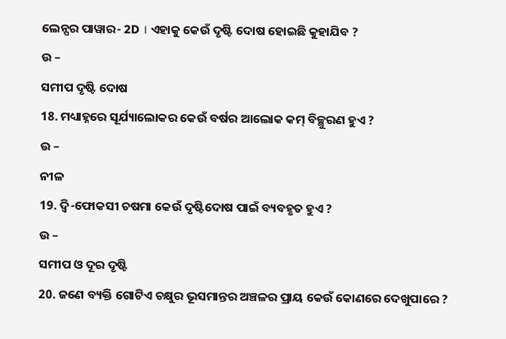ଲେନ୍ସର ପାୱାର- 2D । ଏହାକୁ କେଉଁ ଦୃଷ୍ଟି ଦୋଷ ହୋଇଛି କୁହାଯିବ ?
ଉ –
ସମୀପ ଦୃଷ୍ଟି ଦୋଷ
18. ମଧ୍ୟାହ୍ନରେ ସୂର୍ଯ୍ୟାଲୋକର କେଉଁ ବର୍ଷର ଆଲୋକ କମ୍ ବିଚ୍ଛୁରଣ ହୁଏ ?
ଉ –
ନୀଳ
19. ଦ୍ୱି-ଫୋକସୀ ଚଷମା କେଉଁ ଦୃଷ୍ଟିଦୋଷ ପାଇଁ ବ୍ୟବହୃତ ହୁଏ ?
ଉ –
ସମୀପ ଓ ଦୂର ଦୃଷ୍ଟି
20. ଜଣେ ବ୍ୟକ୍ତି ଗୋଟିଏ ଚକ୍ଷୁର ଭୂସମାନ୍ତର ଅଞ୍ଚଳର ପ୍ରାୟ କେଉଁ କୋଣରେ ଦେଖୁପାରେ ?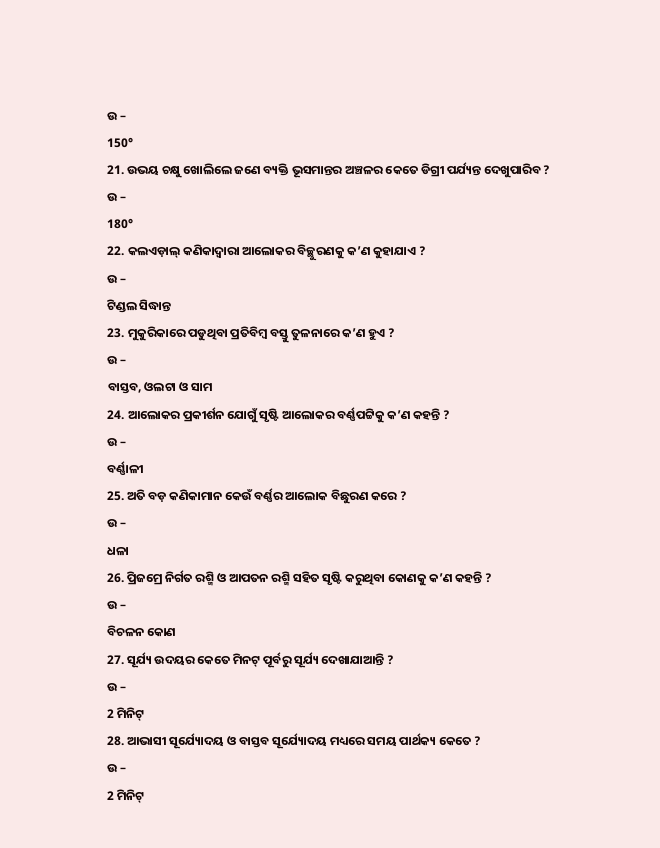ଉ –
150°
21. ଉଭୟ ଚକ୍ଷୁ ଖୋଲିଲେ ଜଣେ ବ୍ୟକ୍ତି ଭୂସମାନ୍ତର ଅଞ୍ଚଳର କେତେ ଡିଗ୍ରୀ ପର୍ଯ୍ୟନ୍ତ ଦେଖୁପାରିବ ?
ଉ –
180°
22. କଲଏଡ଼ାଲ୍ କଣିକାଦ୍ଵାରା ଆଲୋକର ବିଚ୍ଛୁରଣକୁ କ’ଣ କୁହାଯାଏ ?
ଉ –
ଟିଣ୍ଡଲ ସିଦ୍ଧାନ୍ତ
23. ମୁକୁରିକାରେ ପଡୁଥିବା ପ୍ରତିବିମ୍ବ ବସ୍ତୁ ତୁଳନାରେ କ’ଣ ହୁଏ ?
ଉ –
ବାସ୍ତବ, ଓଲଟା ଓ ସାମ
24. ଆଲୋକର ପ୍ରକୀର୍ଶନ ଯୋଗୁଁ ସୃଷ୍ଟି ଆଲୋକର ବର୍ଣ୍ଣପଟ୍ଟିକୁ କ’ଣ କହନ୍ତି ?
ଉ –
ବର୍ଣ୍ଣାଳୀ
25. ଅତି ବଡ଼ କଣିକାମାନ କେଉଁ ବର୍ଣ୍ଣର ଆଲୋକ ବିଛୁରଣ କରେ ?
ଉ –
ଧଳା
26. ପ୍ରିଜମ୍ରେ ନିର୍ଗତ ରଶ୍ମି ଓ ଆପତନ ରଶ୍ମି ସହିତ ସୃଷ୍ଟି କରୁଥିବା କୋଣକୁ କ’ଣ କହନ୍ତି ?
ଉ –
ବିଚଳନ କୋଣ
27. ସୂର୍ଯ୍ୟ ଉଦୟର କେତେ ମିନଟ୍ ପୂର୍ବରୁ ସୂର୍ଯ୍ୟ ଦେଖାଯାଆନ୍ତି ?
ଉ –
2 ମିନିଟ୍
28. ଆଭାସୀ ସୂର୍ଯ୍ୟୋଦୟ ଓ ବାସ୍ତବ ସୂର୍ଯ୍ୟୋଦୟ ମଧ୍ୟରେ ସମୟ ପାର୍ଥକ୍ୟ କେତେ ?
ଉ –
2 ମିନିଟ୍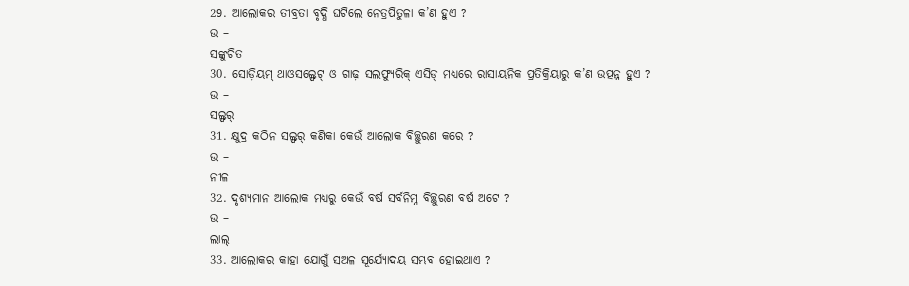29. ଆଲୋକର ତୀବ୍ରତା ବୃଦ୍ଧି ଘଟିଲେ ନେତ୍ରପିତୁଳା କ’ଣ ହୁଏ ?
ଉ –
ସଙ୍କୁଚିତ
30. ସୋଡ଼ିୟମ୍ ଥାଓସଲ୍ଫେଟ୍ ଓ ଗାଢ଼ ସଲଫ୍ୟୁରିକ୍ ଏସିଡ୍ ମଧ୍ୟରେ ରାସାୟନିକ ପ୍ରତିକ୍ରିୟାରୁ କ’ଣ ଉତ୍ପନ୍ନ ହୁଏ ?
ଉ –
ସଲ୍ଫର୍
31. କ୍ଷୁଦ୍ର କଠିନ ସଲ୍ଫର୍ କଣିକା କେଉଁ ଆଲୋକ ବିଚ୍ଛୁରଣ କରେ ?
ଉ –
ନୀଳ
32. ଦୃଶ୍ୟମାନ ଆଲୋକ ମଧ୍ୟରୁ କେଉଁ ବର୍ଷ ସର୍ବନିମ୍ନ ବିଚ୍ଛୁରଣ ବର୍ଷ ଅଟେ ?
ଉ –
ଲାଲ୍
33. ଆଲୋକର କାହା ଯୋଗୁଁ ସଅଳ ସୂର୍ଯ୍ୟୋଦୟ ସମ୍ଭବ ହୋଇଥାଏ ?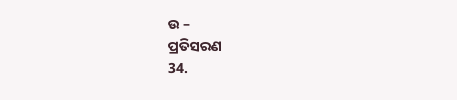ଉ –
ପ୍ରତିସରଣ
34.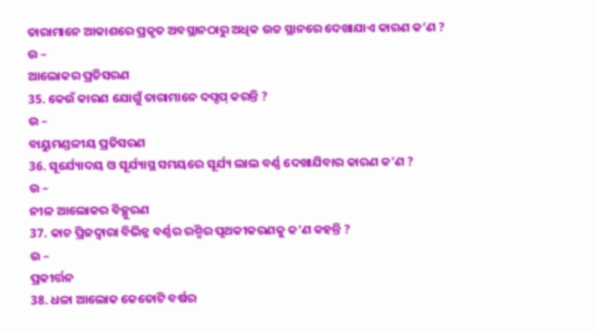ତାରାମାନେ ଆକାଶରେ ପ୍ରକୃତ ଅବସ୍ଥାନଠାରୁ ଅଧିକ ଉଚ୍ଚ ସ୍ଥାନରେ ଦେଖାଯାଏ କାରଣ କ’ଣ ?
ଉ –
ଆଲୋକର ପ୍ରତିସରଣ
35. କେଉଁ କାରଣ ଯୋଗୁଁ ତାରାମାନେ ଦପ୍ଦପ୍ କରନ୍ତି ?
ଉ –
ବାୟୁମଣ୍ଡଳୀୟ ପ୍ରତିସରଣ
36. ସୂର୍ଯ୍ୟୋଦୟ ଓ ସୂର୍ଯ୍ୟାସ୍ଥ ସମୟରେ ସୂର୍ଯ୍ୟ ଲାଲ ବର୍ଣ୍ଣ ଦେଖାଯିବାର କାରଣ କ’ଣ ?
ଉ –
ନୀଳ ଆଲୋକର ବିଚ୍ଛୁରଣ
37. କାଚ ପ୍ରିଜଦ୍ଵାରା ବିଭିନ୍ନ ବର୍ଣ୍ଣର ରଶ୍ମିର ପୃଥକୀକରଣକୁ କ’ଣ କହନ୍ତି ?
ଉ –
ପ୍ରକୀର୍ତ୍ତନ
38. ଧଳା ଆଲୋକ କେତୋଟି ବର୍ଷର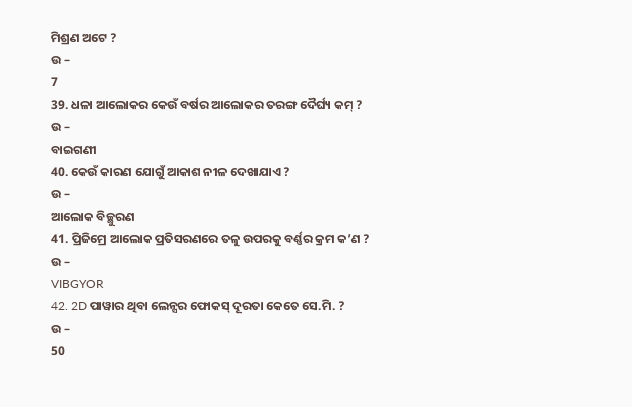ମିଶ୍ରଣ ଅଟେ ?
ଉ –
7
39. ଧଳା ଆଲୋକର କେଉଁ ବର୍ଷର ଆଲୋକର ତରଙ୍ଗ ଦୈର୍ଘ୍ୟ କମ୍ ?
ଉ –
ବାଇଗଣୀ
40. କେଉଁ କାରଣ ଯୋଗୁଁ ଆକାଶ ନୀଳ ଦେଖାଯାଏ ?
ଉ –
ଆଲୋକ ବିଚ୍ଛୁରଣ
41. ପ୍ରିଜିମ୍ରେ ଆଲୋକ ପ୍ରତିସରଣରେ ତଳୁ ଉପରକୁ ବର୍ଣ୍ଣର କ୍ରମ କ’ଣ ?
ଉ –
VIBGYOR
42. 2D ପାୱାର ଥିବା ଲେନ୍ସର ଫୋକସ୍ ଦୂରତା କେତେ ସେ.ମି. ?
ଉ –
50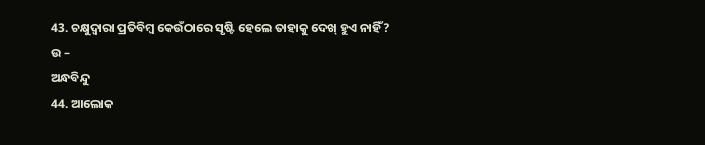43. ଚକ୍ଷୁଦ୍ଵାରା ପ୍ରତିବିମ୍ବ କେଉଁଠାରେ ସୃଷ୍ଟି ହେଲେ ତାହାକୁ ଦେଖ୍ ହୁଏ ନାହିଁ ?
ଉ –
ଅନ୍ଧବିନ୍ଦୁ
44. ଆଲୋକ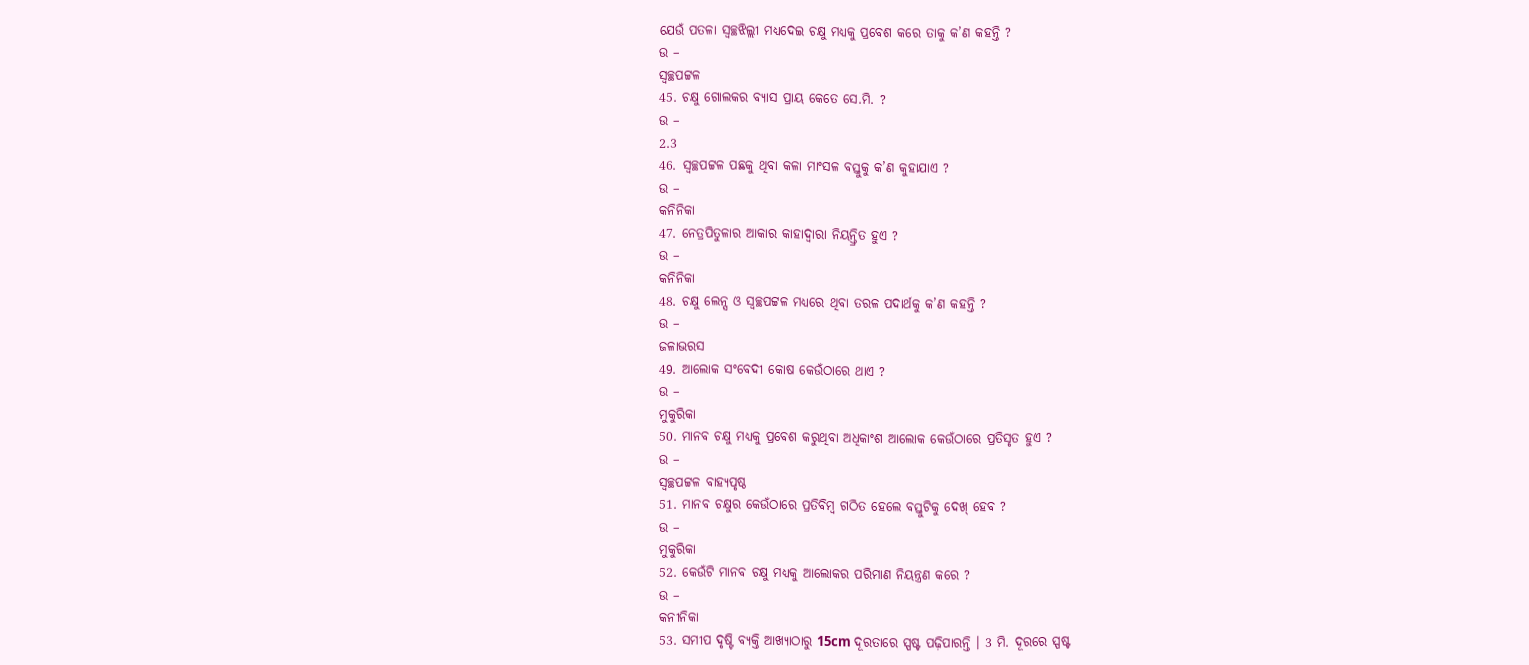ଯେଉଁ ପତଳା ସ୍ଵଚ୍ଛଝିଲ୍ଲୀ ମଧ୍ୟଦେଇ ଚକ୍ଷୁ ମଧ୍ୟକୁ ପ୍ରବେଶ କରେ ତାକୁ କ’ଣ କହନ୍ତି ?
ଉ –
ସ୍ୱଚ୍ଛପଟ୍ଟଳ
45. ଚକ୍ଷୁ ଗୋଲକର ବ୍ୟାସ ପ୍ରାୟ କେତେ ସେ.ମି. ?
ଉ –
2.3
46. ସ୍ୱଚ୍ଛପଟ୍ଟଳ ପଛକୁ ଥିବା କଳା ମାଂସଳ ବସ୍ତୁକୁ କ’ଣ କୁହାଯାଏ ?
ଉ –
କନିନିକା
47. ନେତ୍ରପିତୁଳାର ଆକାର କାହାଦ୍ବାରା ନିୟନ୍ତ୍ରିତ ହୁଏ ?
ଉ –
କନିନିକା
48. ଚକ୍ଷୁ ଲେନ୍ସ ଓ ସ୍ଵଚ୍ଛପଟ୍ଟଳ ମଧ୍ୟରେ ଥିବା ତରଳ ପଦାର୍ଥକୁ କ’ଣ କହନ୍ତି ?
ଉ –
ଜଳାଭରସ
49. ଆଲୋକ ସଂବେଦୀ କୋଷ କେଉଁଠାରେ ଥାଏ ?
ଉ –
ମୁକୁରିକା
50. ମାନବ ଚକ୍ଷୁ ମଧ୍ୟକୁ ପ୍ରବେଶ କରୁଥିବା ଅଧିକାଂଶ ଆଲୋକ କେଉଁଠାରେ ପ୍ରତିସୃତ ହୁଏ ?
ଉ –
ସ୍ୱଚ୍ଛପଟ୍ଟଳ ବାହ୍ୟପୃଷ୍ଠ
51. ମାନବ ଚକ୍ଷୁର କେଉଁଠାରେ ପ୍ରତିବିମ୍ବ ଗଠିତ ହେଲେ ବସ୍ତୁଟିକୁ ଦେଖ୍ ହେବ ?
ଉ –
ମୁକୁରିକା
52. କେଉଁଟି ମାନବ ଚକ୍ଷୁ ମଧ୍ୟକୁ ଆଲୋକର ପରିମାଣ ନିୟନ୍ତ୍ରଣ କରେ ?
ଉ –
କନୀନିକା
53. ସମୀପ ଦୃଷ୍ଟି ବ୍ୟକ୍ତି ଆଖ୍ୟାଠାରୁ 15cm ଦୂରତାରେ ସ୍ପଷ୍ଟ ପଢ଼ିପାରନ୍ତି । 3 ମି. ଦୂରରେ ସ୍ପଷ୍ଟ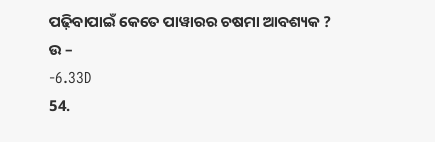ପଢ଼ିବାପାଇଁ କେତେ ପାୱାରର ଚଷମା ଆବଶ୍ୟକ ?
ଉ –
-6.33D
54.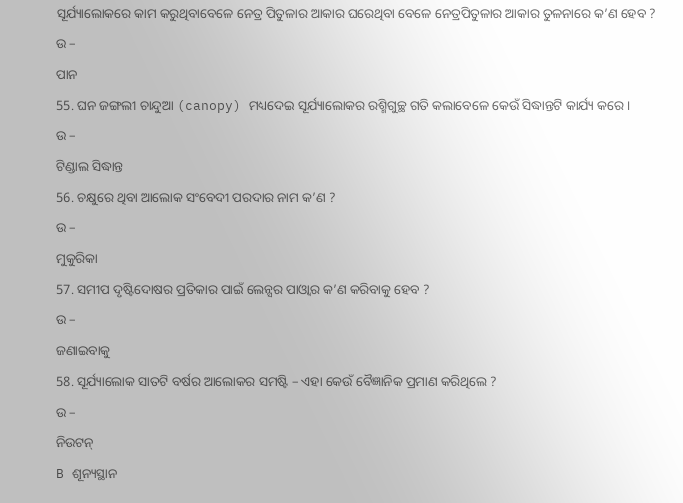ସୂର୍ଯ୍ୟାଲୋକରେ କାମ କରୁଥିବାବେଳେ ନେତ୍ର ପିତୁଳାର ଆକାର ଘରେଥିବା ବେଳେ ନେତ୍ରପିତୁଳାର ଆକାର ତୁଳନାରେ କ’ଣ ହେବ ?
ଉ –
ପାନ
55. ଘନ ଜଙ୍ଗଲୀ ଚାନ୍ଦୁଆ (canopy) ମଧ୍ୟଦେଇ ସୂର୍ଯ୍ୟାଲୋକର ରଶ୍ମିଗୁଚ୍ଛ ଗତି କଲାବେଳେ କେଉଁ ସିଦ୍ଧାନ୍ତଟି କାର୍ଯ୍ୟ କରେ ।
ଉ –
ଟିଣ୍ଡାଲ ସିଦ୍ଧାନ୍ତ
56. ଚକ୍ଷୁରେ ଥିବା ଆଲୋକ ସଂବେଦୀ ପରଦାର ନାମ କ’ଣ ?
ଉ –
ମୁକୁରିକା
57. ସମୀପ ଦୃଷ୍ଟିଦୋଷର ପ୍ରତିକାର ପାଇଁ ଲେନ୍ସର ପାଓ୍ବାର କ’ଣ କରିବାକୁ ହେବ ?
ଉ –
ଜଣାଇବାକୁ
58. ସୂର୍ଯ୍ୟାଲୋକ ସାତଟି ବର୍ଷର ଆଲୋକର ସମଷ୍ଟି – ଏହା କେଉଁ ବୈଜ୍ଞାନିକ ପ୍ରମାଣ କରିଥିଲେ ?
ଉ –
ନିଉଟନ୍
B ଶୂନ୍ୟସ୍ଥାନ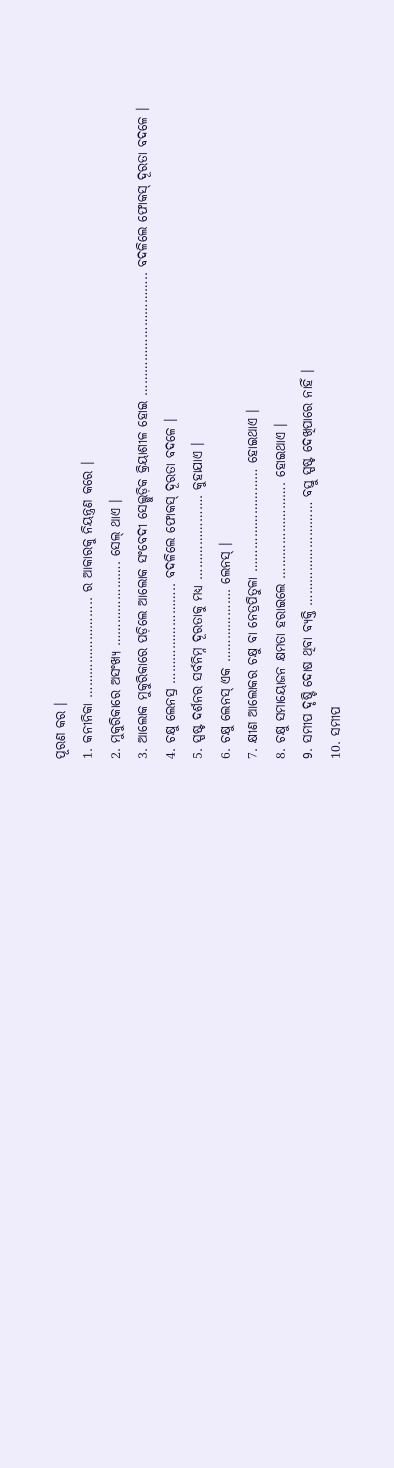ପୂରଣ କର ।
1. କନୀନିକା …………………….. ର ଆକାରକୁ ନିୟନ୍ତ୍ରଣ କରେ ।
2. ମୁକୁରିକାରେ ଅସଂଖ୍ୟ …………………. ସେଲ୍ ଥାଏ ।
3. ଆଲୋକ ମୁକୁରିକାରେ ପଡ଼ିଲେ ଆଲୋକ ସଂବେଦୀ ସେଲ୍ଗୁଡ଼ିକ କ୍ରିୟାଶୀଳ ହୋଇ ………………………….. ବଦଳିଲେ ଫୋକସ୍ ଦୂରତା ବଦଳେ ।
4. ଚକ୍ଷୁ ଲେନସ୍ର …………………….. ବଦଳିଲେ ଫୋକସ୍ ଦୂରତା ବଦଳେ ।
5. ସ୍ପଷ୍ଟ ଦର୍ଶନର ସର୍ବନିମ୍ନ ଦୂରତାକୁ ମଧ୍ୟ …………………. କୁହାଯାଏ ।
6. ଚକ୍ଷୁ ଲେନସ୍ ଏକ ………………. ଲେନସ୍ ।
7. କ୍ଷୀଣ ଆଲୋକର ଚକ୍ଷୁ ବା ନେତ୍ରପିତୁଳା ……………………… ହୋଇଥାଏ ।
8. ଚକ୍ଷୁ ସମାୟୋଜନ କ୍ଷମତା ହରାଇଲେ ……………………. ହୋଇଥାଏ ।
9. ସମୀପ ଦୃଷ୍ଟି ଦୋଷ ଥିବା ବ୍ୟକ୍ତି ……………………… ବସ୍ତୁ ସ୍ପଷ୍ଟ ଦେଖିପାରେ ନାହିଁ ।
10. ସମୀପ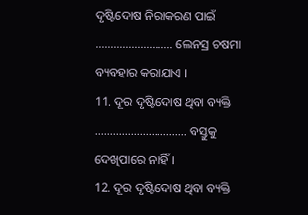ଦୃଷ୍ଟିଦୋଷ ନିରାକରଣ ପାଇଁ …………………….. ଲେନସ୍ର ଚଷମା ବ୍ୟବହାର କରାଯାଏ ।
11. ଦୂର ଦୃଷ୍ଟିଦୋଷ ଥିବା ବ୍ୟକ୍ତି …………………………. ବସ୍ତୁକୁ ଦେଖିପାରେ ନାହିଁ ।
12. ଦୂର ଦୃଷ୍ଟିଦୋଷ ଥିବା ବ୍ୟକ୍ତି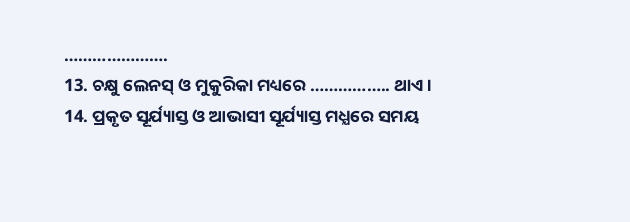………………….
13. ଚକ୍ଷୁ ଲେନସ୍ ଓ ମୁକୁରିକା ମଧ୍ୟରେ …………….. ଥାଏ ।
14. ପ୍ରକୃତ ସୂର୍ଯ୍ୟାସ୍ତ ଓ ଆଭାସୀ ସୂର୍ଯ୍ୟାସ୍ତ ମଧ୍ଯରେ ସମୟ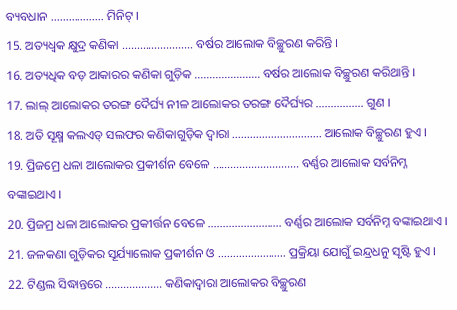ବ୍ୟବଧାନ ……………… ମିନିଟ୍ ।
15. ଅତ୍ୟଧ୍ଵକ କ୍ଷୁଦ୍ର କଣିକା …………………… ବର୍ଷର ଆଲୋକ ବିଚ୍ଛୁରଣ କରିନ୍ତି ।
16. ଅତ୍ୟଧିକ ବଡ଼ ଆକାରର କଣିକା ଗୁଡ଼ିକ …………………. ବର୍ଷର ଆଲୋକ ବିଚ୍ଛୁରଣ କରିଥାନ୍ତି ।
17. ଲାଲ୍ ଆଲୋକର ତରଙ୍ଗ ଦୈର୍ଘ୍ୟ ନୀଳ ଆଲୋକର ତରଙ୍ଗ ଦୈର୍ଘ୍ୟର ……………. ଗୁଣ ।
18. ଅତି ସୂକ୍ଷ୍ମ କଲଏଡ୍ ସଲଫର କଣିକାଗୁଡ଼ିକ ଦ୍ଵାରା ………………………… ଆଲୋକ ବିଚ୍ଛୁରଣ ହୁଏ ।
19. ପ୍ରିଜମ୍ରେ ଧଳା ଆଲୋକର ପ୍ରକୀର୍ଶନ ବେଳେ ……………………….. ବର୍ଣ୍ଣର ଆଲୋକ ସର୍ବନିମ୍ନ ବଙ୍କାଇଥାଏ ।
20. ପ୍ରିଜମ୍ର ଧଳା ଆଲୋକର ପ୍ରକୀର୍ତ୍ତନ ବେଳେ ……………………. ବର୍ଣ୍ଣର ଆଲୋକ ସର୍ବନିମ୍ନ ବଙ୍କାଇଥାଏ ।
21. ଜଳକଣା ଗୁଡ଼ିକର ସୂର୍ଯ୍ୟାଲୋକ ପ୍ରକୀର୍ଶନ ଓ ………………….. ପ୍ରକ୍ରିୟା ଯୋଗୁଁ ଇନ୍ଦ୍ରଧନୁ ସୃଷ୍ଟି ହୁଏ ।
22. ଟିଣ୍ଡଲ ସିଦ୍ଧାନ୍ତରେ ………………. କଣିକାଦ୍ଵାରା ଆଲୋକର ବିଚ୍ଛୁରଣ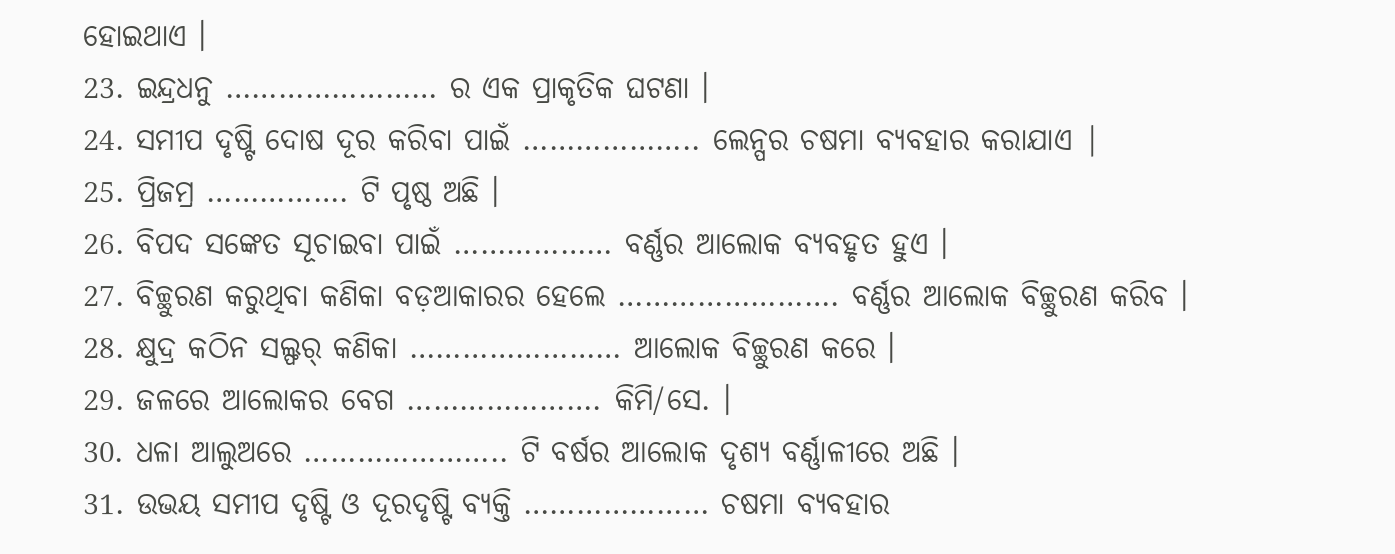ହୋଇଥାଏ ।
23. ଇନ୍ଦ୍ରଧନୁ …………………… ର ଏକ ପ୍ରାକୃତିକ ଘଟଣା ।
24. ସମୀପ ଦୃଷ୍ଟି ଦୋଷ ଦୂର କରିବା ପାଇଁ ……………….. ଲେନ୍ପର ଚଷମା ବ୍ୟବହାର କରାଯାଏ |
25. ପ୍ରିଜମ୍ର ……………. ଟି ପୃଷ୍ଠ ଅଛି ।
26. ବିପଦ ସଙ୍କେତ ସୂଚାଇବା ପାଇଁ ……………… ବର୍ଣ୍ଣର ଆଲୋକ ବ୍ୟବହୃତ ହୁଏ ।
27. ବିଚ୍ଛୁରଣ କରୁଥିବା କଣିକା ବଡ଼ଆକାରର ହେଲେ ……………………. ବର୍ଣ୍ଣର ଆଲୋକ ବିଚ୍ଛୁରଣ କରିବ ।
28. କ୍ଷୁଦ୍ର କଠିନ ସଲ୍ଫର୍ କଣିକା …………………… ଆଲୋକ ବିଚ୍ଛୁରଣ କରେ ।
29. ଜଳରେ ଆଲୋକର ବେଗ …………………. କିମି/ସେ. ।
30. ଧଳା ଆଲୁଅରେ ………………….. ଟି ବର୍ଷର ଆଲୋକ ଦୃଶ୍ୟ ବର୍ଣ୍ଣାଳୀରେ ଅଛି ।
31. ଉଭୟ ସମୀପ ଦୃଷ୍ଟି ଓ ଦୂରଦୃଷ୍ଟି ବ୍ୟକ୍ତି ………………… ଚଷମା ବ୍ୟବହାର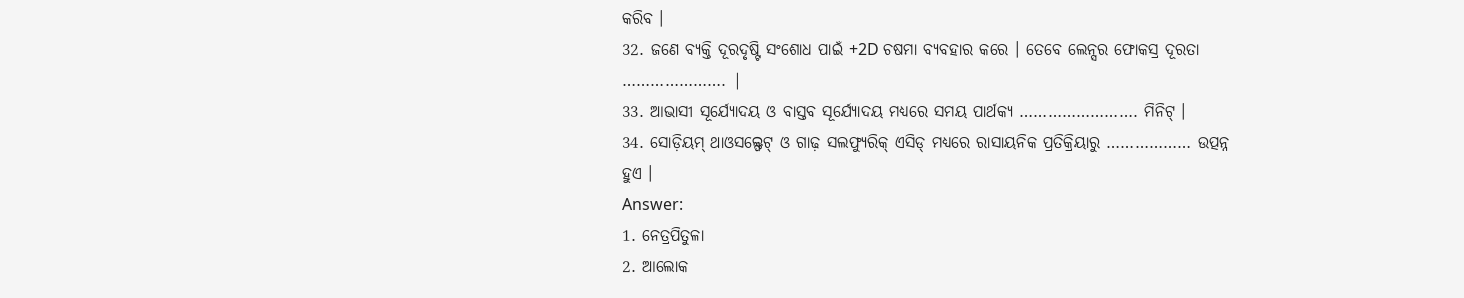କରିବ ।
32. ଜଣେ ବ୍ୟକ୍ତି ଦୂରଦୃଷ୍ଟି ସଂଶୋଧ ପାଇଁ +2D ଚଷମା ବ୍ୟବହାର କରେ । ତେବେ ଲେନ୍ସର ଫୋକସ୍ର ଦୂରତା …………………. |
33. ଆଭାସୀ ସୂର୍ଯ୍ୟୋଦୟ ଓ ବାସ୍ତବ ସୂର୍ଯ୍ୟୋଦୟ ମଧ୍ଯରେ ସମୟ ପାର୍ଥକ୍ୟ ……………………. ମିନିଟ୍ ।
34. ସୋଡ଼ିୟମ୍ ଥାଓସଲ୍ଫେଟ୍ ଓ ଗାଢ଼ ସଲଫ୍ୟୁରିକ୍ ଏସିଡ୍ ମଧ୍ଯରେ ରାସାୟନିକ ପ୍ରତିକ୍ରିୟାରୁ ……………… ଉତ୍ପନ୍ନ ହୁଏ ।
Answer:
1. ନେତ୍ରପିତୁଳା
2. ଆଲୋକ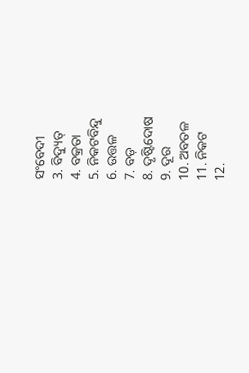ସଂବେଦୀ
3. ବିଦ୍ୟୁତ୍
4. ବକ୍ରତା
5. ନିକଟବିନ୍ଦୁ
6. ଉତ୍ତଳ
7. ବଡ଼
8. ଦୃଷ୍ଟିଦୋଷ
9. ଦୂର
10. ଅବତଳ
11. ନିକଟ
12.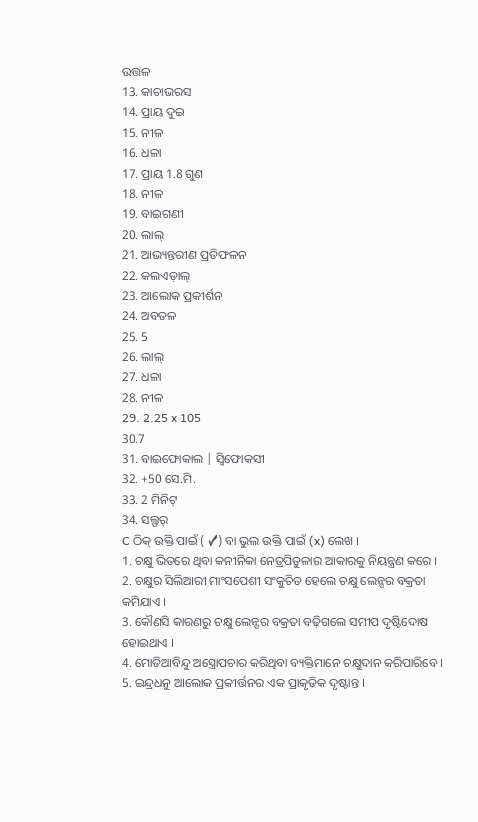ଉତ୍ତଳ
13. କାଚାଭରସ
14. ପ୍ରାୟ ଦୁଇ
15. ନୀଳ
16. ଧଳା
17. ପ୍ରାୟ 1.8 ଗୁଣ
18. ନୀଳ
19. ବାଇଗଣୀ
20. ଲାଲ୍
21. ଆଭ୍ୟନ୍ତରୀଣ ପ୍ରତିଫଳନ
22. କଲଏଡ଼ାଲ୍
23. ଆଲୋକ ପ୍ରକୀର୍ଶନ
24. ଅବତଳ
25. 5
26. ଲାଲ୍
27. ଧଳା
28. ନୀଳ
29. 2.25 x 105
30.7
31. ବାଇଫୋକାଲ | ସ୍ଵିଫୋକସୀ
32. +50 ସେ.ମି.
33. 2 ମିନିଟ୍
34. ସଲ୍ଫର୍
C ଠିକ୍ ଉକ୍ତି ପାଇଁ ( ✓) ବା ଭୁଲ ଉକ୍ତି ପାଇଁ (x) ଲେଖ ।
1. ଚକ୍ଷୁ ଭିତରେ ଥିବା କନୀନିକା ନେତ୍ରପିତୁଳାର ଆକାରକୁ ନିୟନ୍ତ୍ରଣ କରେ ।
2. ଚକ୍ଷୁର ସିଲିଆରୀ ମାଂସପେଶୀ ସଂକୁଚିତ ହେଲେ ଚକ୍ଷୁ ଲେନ୍ସର ବକ୍ରତା କମିଯାଏ ।
3. କୌଣସି କାରଣରୁ ଚକ୍ଷୁ ଲେନ୍ସର ବକ୍ରତା ବଢ଼ିଗଲେ ସମୀପ ଦୃଷ୍ଟିଦୋଷ ହୋଇଥାଏ ।
4. ମୋତିଆବିନ୍ଦୁ ଅସ୍ତ୍ରୋପଚାର କରିଥିବା ବ୍ୟକ୍ତିମାନେ ଚକ୍ଷୁଦାନ କରିପାରିବେ ।
5. ଇନ୍ଦ୍ରଧନୁ ଆଲୋକ ପ୍ରକୀର୍ତ୍ତନର ଏକ ପ୍ରାକୃତିକ ଦୃଷ୍ଟାନ୍ତ ।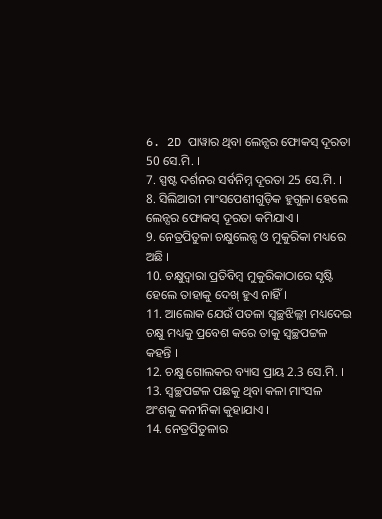6. 2D ପାୱାର ଥିବା ଲେନ୍ସର ଫୋକସ୍ ଦୂରତା 50 ସେ.ମି. ।
7. ସ୍ପଷ୍ଟ ଦର୍ଶନର ସର୍ବନିମ୍ନ ଦୂରତା 25 ସେ.ମି. ।
8. ସିଲିଆରୀ ମାଂସପେଶୀଗୁଡ଼ିକ ହୁଗୁଳା ହେଲେ ଲେନ୍ସର ଫୋକସ୍ ଦୂରତା କମିଯାଏ ।
9. ନେତ୍ରପିତୁଳା ଚକ୍ଷୁଲେନ୍ସ ଓ ମୁକୁରିକା ମଧ୍ୟରେ ଅଛି ।
10. ଚକ୍ଷୁଦ୍ଵାରା ପ୍ରତିବିମ୍ବ ମୁକୁରିକାଠାରେ ସୃଷ୍ଟି ହେଲେ ତାହାକୁ ଦେଖ୍ ହୁଏ ନାହିଁ ।
11. ଆଲୋକ ଯେଉଁ ପତଳା ସ୍ଵଚ୍ଛଝିଲ୍ଲୀ ମଧ୍ୟଦେଇ ଚକ୍ଷୁ ମଧ୍ୟକୁ ପ୍ରବେଶ କରେ ତାକୁ ସ୍ୱଚ୍ଛପଟ୍ଟଳ କହନ୍ତି ।
12. ଚକ୍ଷୁ ଗୋଲକର ବ୍ୟାସ ପ୍ରାୟ 2.3 ସେ.ମି. ।
13. ସ୍ଵଚ୍ଛପଟ୍ଟଳ ପଛକୁ ଥିବା କଳା ମାଂସଳ ଅଂଶକୁ କନୀନିକା କୁହାଯାଏ ।
14. ନେତ୍ରପିତୁଳାର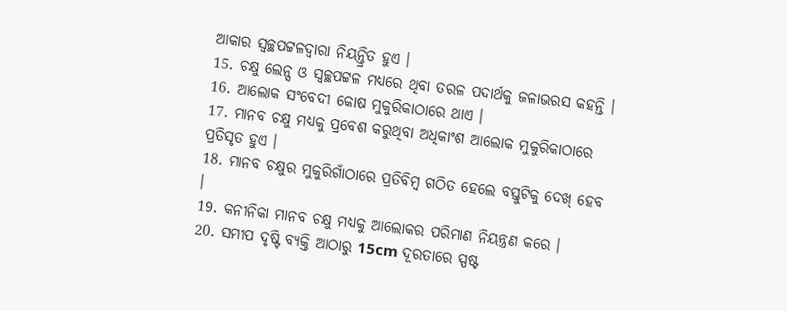ଆକାର ସ୍ଵଚ୍ଛପଟ୍ଟଳଦ୍ୱାରା ନିୟନ୍ତ୍ରିତ ହୁଏ ।
15. ଚକ୍ଷୁ ଲେନ୍ସ ଓ ସ୍ଵଚ୍ଛପଟ୍ଟଳ ମଧ୍ୟରେ ଥିବା ତରଳ ପଦାର୍ଥକୁ ଜଳାଭରସ କହନ୍ତି ।
16. ଆଲୋକ ସଂବେଦୀ କୋଷ ମୁକୁରିକାଠାରେ ଥାଏ ।
17. ମାନବ ଚକ୍ଷୁ ମଧ୍ୟକୁ ପ୍ରବେଶ କରୁଥିବା ଅଧିକାଂଶ ଆଲୋକ ମୁକୁରିକାଠାରେ ପ୍ରତିସୃତ ହୁଏ ।
18. ମାନବ ଚକ୍ଷୁର ମୁକୁରିଗାଁଠାରେ ପ୍ରତିବିମ୍ବ ଗଠିତ ହେଲେ ବସ୍ତୁଟିକୁ ଦେଖ୍ ହେବ ।
19. କନୀନିକା ମାନବ ଚକ୍ଷୁ ମଧ୍ୟକୁ ଆଲୋକର ପରିମାଣ ନିୟନ୍ତ୍ରଣ କରେ ।
20. ସମୀପ ଦୃଷ୍ଟି ବ୍ୟକ୍ତି ଆଠାରୁ 15cm ଦୂରତାରେ ସ୍ପଷ୍ଟ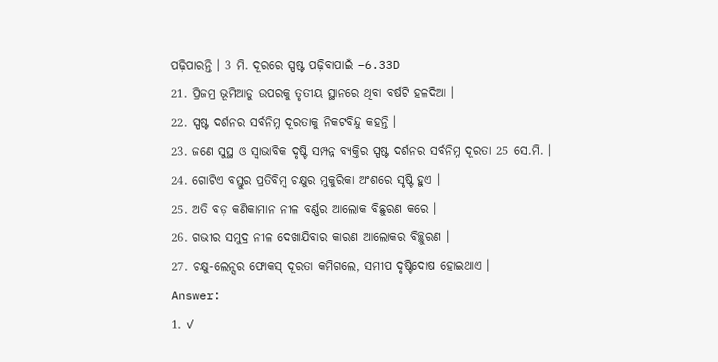ପଢ଼ିପାରନ୍ତି । 3 ମି. ଦୂରରେ ସ୍ପଷ୍ଟ ପଢ଼ିବାପାଇଁ –6.33D
21. ପ୍ରିଜମ୍ର ଭୂମିଆଡୁ ଉପରକୁ ତୃତୀୟ ସ୍ଥାନରେ ଥିବା ବର୍ଷଟି ହଳଦିଆ ।
22. ସ୍ପଷ୍ଟ ଦର୍ଶନର ସର୍ବନିମ୍ନ ଦୂରତାକୁ ନିକଟବିନ୍ଦୁ କହନ୍ତି ।
23. ଜଣେ ସୁସ୍ଥ ଓ ସ୍ଵାଭାବିକ ଦୃଷ୍ଟି ସମ୍ପନ୍ନ ବ୍ୟକ୍ତିର ସ୍ପଷ୍ଟ ଦର୍ଶନର ସର୍ବନିମ୍ନ ଦୂରତା 25 ସେ.ମି. ।
24. ଗୋଟିଏ ବସ୍ତୁର ପ୍ରତିବିମ୍ବ ଚକ୍ଷୁର ମୁକୁରିକା ଅଂଶରେ ସୃଷ୍ଟି ହୁଏ ।
25. ଅତି ବଡ଼ କଣିକାମାନ ନୀଳ ବର୍ଣ୍ଣର ଆଲୋକ ବିଛୁରଣ କରେ ।
26. ଗଭୀର ସମୁଦ୍ର ନୀଳ ଦେଖାଯିବାର କାରଣ ଆଲୋକର ବିଚ୍ଛୁରଣ ।
27. ଚକ୍ଷୁ-ଲେନ୍ସର ଫୋକସ୍ ଦୂରତା କମିଗଲେ, ସମୀପ ଦୃଷ୍ଟିଦୋଷ ହୋଇଥାଏ ।
Answer:
1. ✓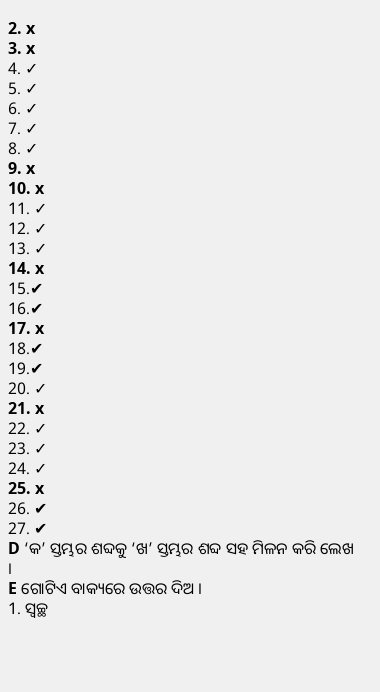2. x
3. x
4. ✓
5. ✓
6. ✓
7. ✓
8. ✓
9. x
10. x
11. ✓
12. ✓
13. ✓
14. x
15.✔
16.✔
17. x
18.✔
19.✔
20. ✓
21. x
22. ✓
23. ✓
24. ✓
25. x
26. ✔
27. ✔
D ‘କ’ ସ୍ତମ୍ଭର ଶବ୍ଦକୁ ‘ଖ’ ସ୍ତମ୍ଭର ଶବ୍ଦ ସହ ମିଳନ କରି ଲେଖ ।
E ଗୋଟିଏ ବାକ୍ୟରେ ଉତ୍ତର ଦିଅ ।
1. ସ୍ଵଚ୍ଛ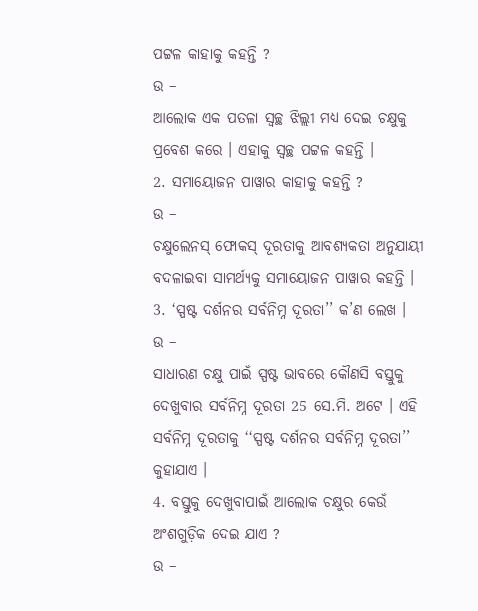ପଟ୍ଟଳ କାହାକୁ କହନ୍ତି ?
ଉ –
ଆଲୋକ ଏକ ପତଳା ସ୍ଵଚ୍ଛ ଝିଲ୍ଲୀ ମଧ୍ୟ ଦେଇ ଚକ୍ଷୁକୁ ପ୍ରବେଶ କରେ । ଏହାକୁ ସ୍ବଚ୍ଛ ପଟ୍ଟଳ କହନ୍ତି ।
2. ସମାୟୋଜନ ପାୱାର କାହାକୁ କହନ୍ତି ?
ଉ –
ଚକ୍ଷୁଲେନସ୍ ଫୋକସ୍ ଦୂରତାକୁ ଆବଶ୍ୟକତା ଅନୁଯାୟୀ ବଦଳାଇବା ସାମର୍ଥ୍ୟକୁ ସମାୟୋଜନ ପାୱାର କହନ୍ତି ।
3. ‘ସ୍ପଷ୍ଟ ଦର୍ଶନର ସର୍ବନିମ୍ନ ଦୂରତା’’ କ’ଣ ଲେଖ ।
ଉ –
ସାଧାରଣ ଚକ୍ଷୁ ପାଇଁ ସ୍ପଷ୍ଟ ଭାବରେ କୌଣସି ବସ୍ତୁକୁ ଦେଖୁବାର ସର୍ବନିମ୍ନ ଦୂରତା 25 ସେ.ମି. ଅଟେ । ଏହି ସର୍ବନିମ୍ନ ଦୂରତାକୁ ‘‘ସ୍ପଷ୍ଟ ଦର୍ଶନର ସର୍ବନିମ୍ନ ଦୂରତା’’ କୁହାଯାଏ ।
4. ବସ୍ତୁକୁ ଦେଖୁବାପାଇଁ ଆଲୋକ ଚକ୍ଷୁର କେଉଁ ଅଂଶଗୁଡ଼ିକ ଦେଇ ଯାଏ ?
ଉ –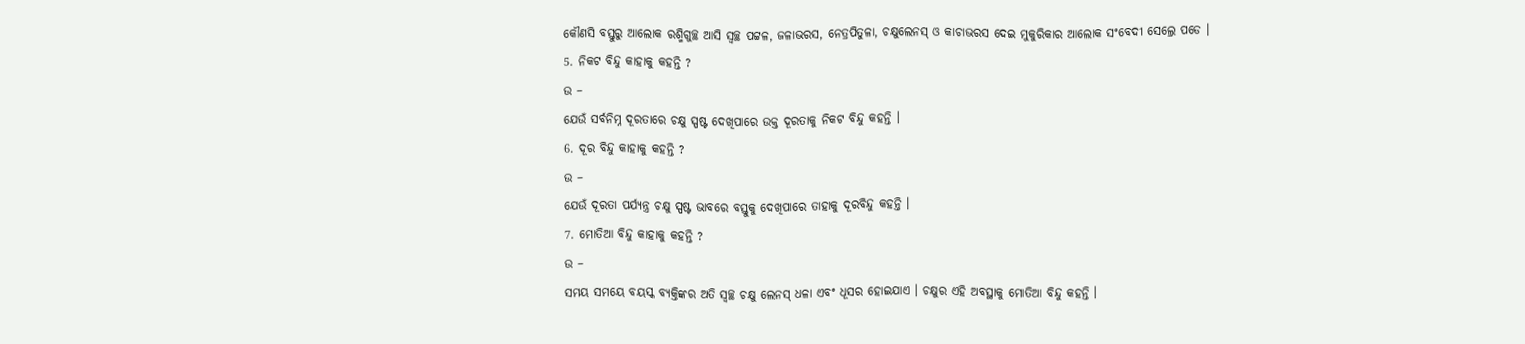କୌଣସି ବସ୍ତୁରୁ ଆଲୋକ ରଶ୍ମିଗୁଚ୍ଛ ଆସି ସ୍ଵଚ୍ଛ ପଟ୍ଟଳ, ଜଳାଭରସ, ନେତ୍ରପିତୁଳା, ଚକ୍ଷୁଲେନସ୍ ଓ କାଚାଭରସ ଦେଇ ମୁକୁରିକାର ଆଲୋକ ସଂବେଦୀ ସେଲ୍ରେ ପଡେ ।
5. ନିକଟ ବିନ୍ଦୁ କାହାକୁ କହନ୍ତି ?
ଉ –
ଯେଉଁ ସର୍ବନିମ୍ନ ଦୂରତାରେ ଚକ୍ଷୁ ସ୍ପଷ୍ଟ ଦେଖିପାରେ ଉକ୍ତ ଦୂରତାକୁ ନିକଟ ବିନ୍ଦୁ କହନ୍ତି ।
6. ଦୂର ବିନ୍ଦୁ କାହାକୁ କହନ୍ତି ?
ଉ –
ଯେଉଁ ଦୂରତା ପର୍ଯ୍ୟନ୍ତ୍ର ଚକ୍ଷୁ ସ୍ପଷ୍ଟ ଭାବରେ ବସ୍ତୁକୁ ଦେଖିପାରେ ତାହାକୁ ଦୂରବିନ୍ଦୁ କହନ୍ତି ।
7. ମୋତିଆ ବିନ୍ଦୁ କାହାକୁ କହନ୍ତି ?
ଉ –
ସମୟ ସମୟେ ବୟସ୍କ ବ୍ୟକ୍ତିଙ୍କର ଅତି ସ୍ଵଚ୍ଛ ଚକ୍ଷୁ ଲେନସ୍ ଧଳା ଏବଂ ଧୂସର ହୋଇଯାଏ । ଚକ୍ଷୁର ଏହି ଅବସ୍ଥାକୁ ମୋତିଆ ବିନ୍ଦୁ କହନ୍ତି ।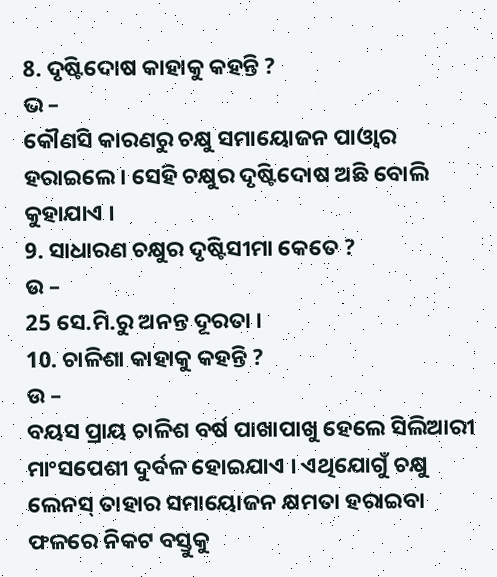8. ଦୃଷ୍ଟିଦୋଷ କାହାକୁ କହନ୍ତି ?
ଭ –
କୌଣସି କାରଣରୁ ଚକ୍ଷୁ ସମାୟୋଜନ ପାଓ୍ବାର ହରାଇଲେ । ସେହି ଚକ୍ଷୁର ଦୃଷ୍ଟିଦୋଷ ଅଛି ବୋଲି କୁହାଯାଏ ।
9. ସାଧାରଣ ଚକ୍ଷୁର ଦୃଷ୍ଟିସୀମା କେତେ ?
ଉ –
25 ସେ.ମି.ରୁ ଅନନ୍ତ ଦୂରତା ।
10. ଚାଳିଶା କାହାକୁ କହନ୍ତି ?
ଉ –
ବୟସ ପ୍ରାୟ ଚାଳିଶ ବର୍ଷ ପାଖାପାଖୁ ହେଲେ ସିଲିଆରୀ ମାଂସପେଶୀ ଦୁର୍ବଳ ହୋଇଯାଏ । ଏଥିଯୋଗୁଁ ଚକ୍ଷୁ ଲେନସ୍ ତାହାର ସମାୟୋଜନ କ୍ଷମତା ହରାଇବା ଫଳରେ ନିକଟ ବସ୍ତୁକୁ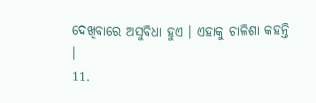ଦେଖିବାରେ ଅସୁବିଧା ହୁଏ । ଏହାକୁ ଚାଳିଶା କହନ୍ତି ।
11.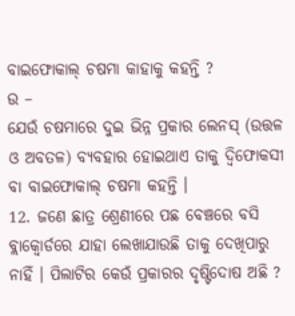ବାଇଫୋକାଲ୍ ଚଷମା କାହାକୁ କହନ୍ତି ?
ଉ –
ଯେଉଁ ଚଷମାରେ ଦୁଇ ଭିନ୍ନ ପ୍ରକାର ଲେନସ୍ (ଉତ୍ତଳ ଓ ଅବତଳ) ବ୍ୟବହାର ହୋଇଥାଏ ତାକୁ ଦ୍ଵିଫୋକସୀ ବା ବାଇଫୋକାଲ୍ ଚଷମା କହନ୍ତି ।
12. ଜଣେ ଛାତ୍ର ଶ୍ରେଣୀରେ ପଛ ବେଞ୍ଚରେ ବସି ବ୍ଲାକ୍ବୋର୍ଡରେ ଯାହା ଲେଖାଯାଉଛି ତାକୁ ଦେଖିପାରୁ ନାହିଁ । ପିଲାଟିର କେଉଁ ପ୍ରକାରର ଦୃଷ୍ଟିଦୋଷ ଅଛି ?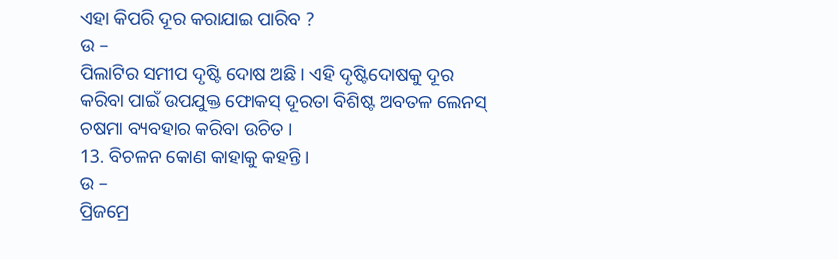ଏହା କିପରି ଦୂର କରାଯାଇ ପାରିବ ?
ଉ –
ପିଲାଟିର ସମୀପ ଦୃଷ୍ଟି ଦୋଷ ଅଛି । ଏହି ଦୃଷ୍ଟିଦୋଷକୁ ଦୂର କରିବା ପାଇଁ ଉପଯୁକ୍ତ ଫୋକସ୍ ଦୂରତା ବିଶିଷ୍ଟ ଅବତଳ ଲେନସ୍ ଚଷମା ବ୍ୟବହାର କରିବା ଉଚିତ ।
13. ବିଚଳନ କୋଣ କାହାକୁ କହନ୍ତି ।
ଉ –
ପ୍ରିଜମ୍ରେ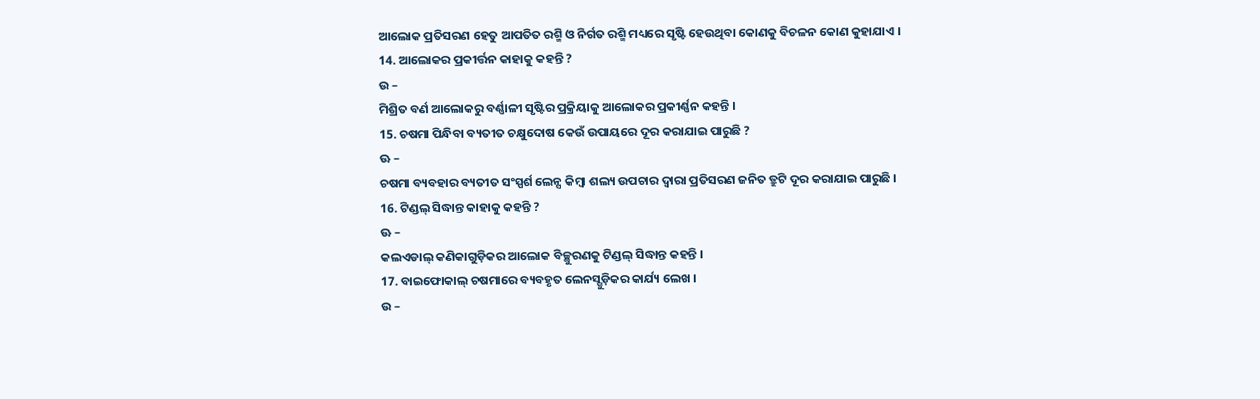ଆଲୋକ ପ୍ରତିସରଣ ହେତୁ ଆପତିତ ରଶ୍ମି ଓ ନିର୍ଗତ ରଶ୍ମି ମଧ୍ୟରେ ସୃଷ୍ଟି ହେଉଥିବା କୋଣକୁ ବିଚଳନ କୋଣ କୁହାଯାଏ ।
14. ଆଲୋକର ପ୍ରକୀର୍ତ୍ତନ କାହାକୁ କହନ୍ତି ?
ଉ –
ମିଶ୍ରିତ ବର୍ଣ ଆଲୋକରୁ ବର୍ଣ୍ଣାଳୀ ସୃଷ୍ଟିର ପ୍ରକ୍ରିୟାକୁ ଆଲୋକର ପ୍ରକୀର୍ଣ୍ଣନ କହନ୍ତି ।
15. ଚଷମା ପିନ୍ଧିବା ବ୍ୟତୀତ ଚକ୍ଷୁଦୋଷ କେଉଁ ଉପାୟରେ ଦୂର କରାଯାଇ ପାରୁଛି ?
ଊ –
ଚଷମା ବ୍ୟବହାର ବ୍ୟତୀତ ସଂସ୍ପର୍ଶ ଲେନ୍ସ କିମ୍ବା ଶଲ୍ୟ ଉପଚାର ଦ୍ଵାରା ପ୍ରତିସରଣ ଜନିତ ତ୍ରୁଟି ଦୂର କରାଯାଇ ପାରୁଛି ।
16. ଟିଣ୍ଡଲ୍ ସିଦ୍ଧାନ୍ତ କାହାକୁ କହନ୍ତି ?
ଊ –
କଲଏଡାଲ୍ କଣିକାଗୁଡ଼ିକର ଆଲୋକ ବିଚ୍ଛୁରଣକୁ ଟିଣ୍ଡଲ୍ ସିଦ୍ଧାନ୍ତ କହନ୍ତି ।
17. ବାଇଫୋକାଲ୍ ଚଷମାରେ ବ୍ୟବହୃତ ଲେନସ୍ଗୁଡ଼ିକର କାର୍ଯ୍ୟ ଲେଖ ।
ଉ –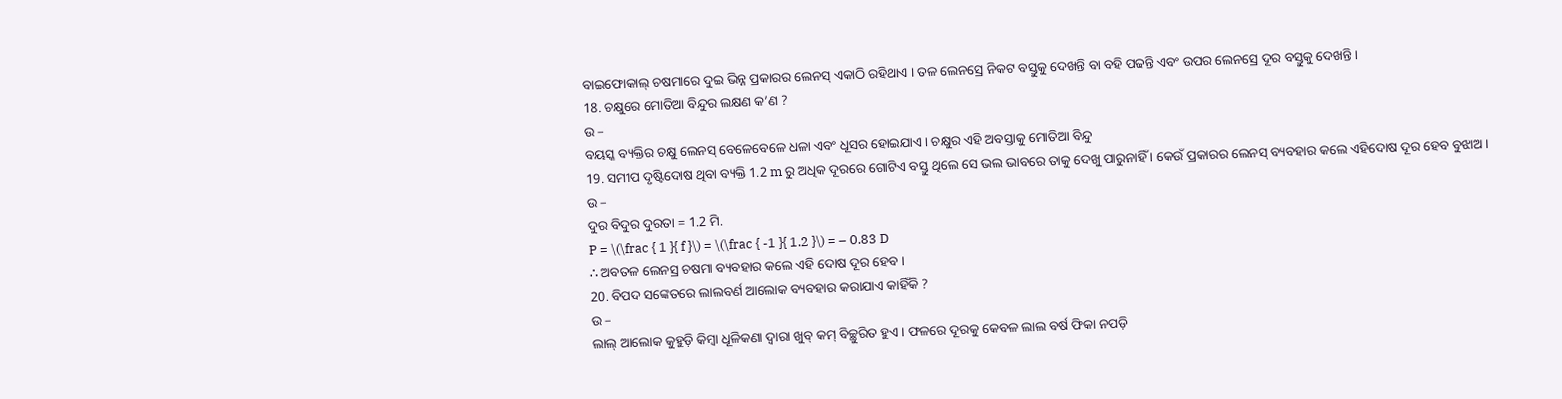ବାଇଫୋକାଲ୍ ଚଷମାରେ ଦୁଇ ଭିନ୍ନ ପ୍ରକାରର ଲେନସ୍ ଏକାଠି ରହିଥାଏ । ତଳ ଲେନସ୍ରେ ନିକଟ ବସ୍ତୁକୁ ଦେଖନ୍ତି ବା ବହି ପଢନ୍ତି ଏବଂ ଉପର ଲେନସ୍ରେ ଦୂର ବସ୍ତୁକୁ ଦେଖନ୍ତି ।
18. ଚକ୍ଷୁରେ ମୋତିଆ ବିନ୍ଦୁର ଲକ୍ଷଣ କ’ଣ ?
ଉ –
ବୟସ୍କ ବ୍ୟକ୍ତିର ଚକ୍ଷୁ ଲେନସ୍ ବେଳେବେଳେ ଧଳା ଏବଂ ଧୂସର ହୋଇଯାଏ । ଚକ୍ଷୁର ଏହି ଅବସ୍ତାକୁ ମୋତିଆ ବିନ୍ଦୁ
19. ସମୀପ ଦୃଷ୍ଟିଦୋଷ ଥିବା ବ୍ୟକ୍ତି 1.2 m ରୁ ଅଧିକ ଦୂରରେ ଗୋଟିଏ ବସ୍ତୁ ଥିଲେ ସେ ଭଲ ଭାବରେ ତାକୁ ଦେଖୁ ପାରୁନାହିଁ । କେଉଁ ପ୍ରକାରର ଲେନସ୍ ବ୍ୟବହାର କଲେ ଏହିଦୋଷ ଦୂର ହେବ ବୁଝାଅ ।
ଉ –
ଦୁର ବିଦୁର ଦୁରତା = 1.2 ମି.
P = \(\frac { 1 }{ f }\) = \(\frac { -1 }{ 1.2 }\) = – 0.83 D
∴ ଅବତଳ ଲେନସ୍ର ଚଷମା ବ୍ୟବହାର କଲେ ଏହି ଦୋଷ ଦୂର ହେବ ।
20. ବିପଦ ସଙ୍କେତରେ ଲାଲବର୍ଣ ଆଲୋକ ବ୍ୟବହାର କରାଯାଏ କାହିଁକି ?
ଉ –
ଲାଲ୍ ଆଲୋକ କୁହୁଡ଼ି କିମ୍ବା ଧୂଳିକଣା ଦ୍ବାରା ଖୁବ୍ କମ୍ ବିଚ୍ଛୁରିତ ହୁଏ । ଫଳରେ ଦୂରକୁ କେବଳ ଲାଲ ବର୍ଷ ଫିକା ନପଡ଼ି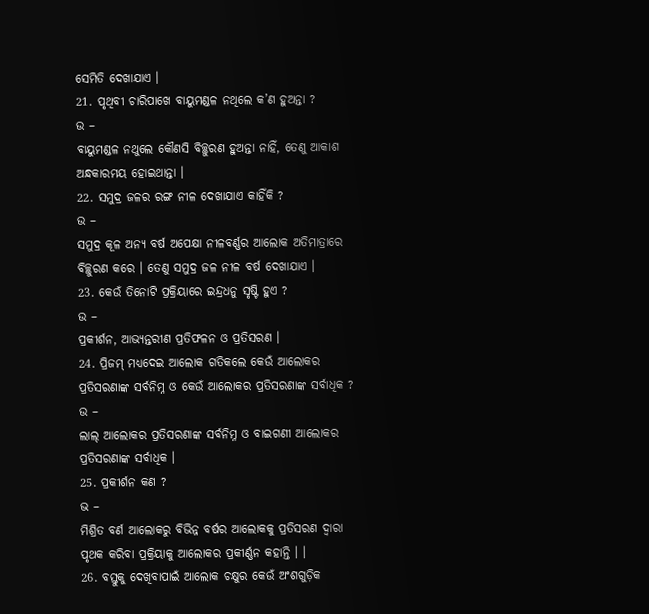ସେମିତି ଦେଖାଯାଏ ।
21. ପୃଥିବୀ ଚାରିପାଖେ ବାୟୁମଣ୍ଡଳ ନଥିଲେ କ’ଣ ହୁଅନ୍ତା ?
ଉ –
ବାୟୁମଣ୍ଡଳ ନଥୁଲେ କୌଣସି ବିଚ୍ଛୁରଣ ହୁଅନ୍ତା ନାହିଁ, ତେଣୁ ଆକାଶ ଅନ୍ଧକାରମୟ ହୋଇଥାନ୍ତା ।
22. ସମୁଦ୍ର ଜଳର ରଙ୍ଗ ନୀଳ ଦେଖାଯାଏ କାହିଁକି ?
ଉ –
ସମୁଦ୍ର କୂଳ ଅନ୍ୟ ବର୍ଷ ଅପେକ୍ଷା ନୀଳବର୍ଣ୍ଣର ଆଲୋକ ଅତିମାତ୍ରାରେ ବିଚ୍ଛୁରଣ କରେ । ତେଣୁ ସମୁଦ୍ର ଜଳ ନୀଳ ବର୍ଷ ଦେଖାଯାଏ ।
23. କେଉଁ ତିନୋଟି ପ୍ରକ୍ରିୟାରେ ଇନ୍ଦ୍ରଧନୁ ସୃଷ୍ଟି ହୁଏ ?
ଉ –
ପ୍ରକୀର୍ଶନ, ଆଭ୍ୟନ୍ତରୀଣ ପ୍ରତିଫଳନ ଓ ପ୍ରତିସରଣ ।
24. ପ୍ରିଜମ୍ ମଧ୍ୟଦେଇ ଆଲୋକ ଗତିକଲେ କେଉଁ ଆଲୋକର ପ୍ରତିସରଣାଙ୍କ ସର୍ବନିମ୍ନ ଓ କେଉଁ ଆଲୋକର ପ୍ରତିସରଣାଙ୍କ ସର୍ବାଧିକ ?
ଉ –
ଲାଲ୍ ଆଲୋକର ପ୍ରତିସରଣାଙ୍କ ସର୍ବନିମ୍ନ ଓ ବାଇଗଣୀ ଆଲୋକର ପ୍ରତିସରଣାଙ୍କ ସର୍ବାଧିକ ।
25. ପ୍ରକୀର୍ଶନ କଣ ?
ଭ –
ମିଶ୍ରିତ ବର୍ଣ ଆଲୋକରୁ ବିଭିନ୍ନ ବର୍ଷର ଆଲୋକକୁ ପ୍ରତିସରଣ ଦ୍ଵାରା ପୃଥକ କରିବା ପ୍ରକ୍ରିୟାକୁ ଆଲୋକର ପ୍ରକୀର୍ଣ୍ଣନ କହାନ୍ତି । ।
26. ବସ୍ତୁକୁ ଦେଖିବାପାଇଁ ଆଲୋକ ଚକ୍ଷୁର କେଉଁ ଅଂଶଗୁଡ଼ିକ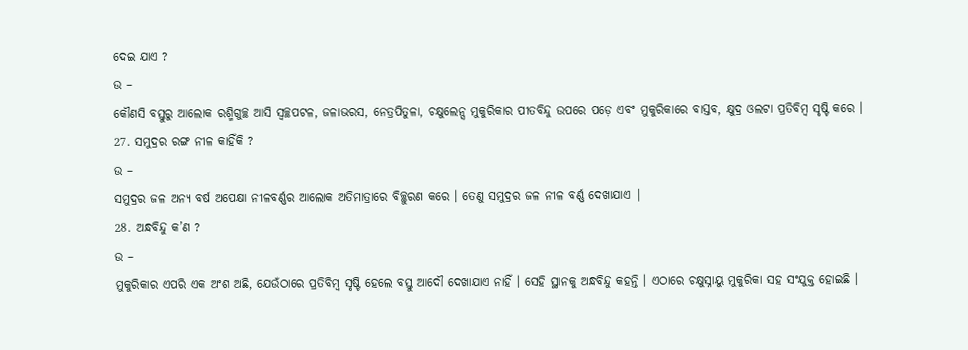ଦେଇ ଯାଏ ?
ଉ –
କୌଣସି ବସ୍ତୁରୁ ଆଲୋକ ରଶ୍ମିଗୁଚ୍ଛ ଆସି ସ୍ୱଚ୍ଛପଟଳ, ଜଳାଭରସ, ନେତ୍ରପିତୁଳା, ଚକ୍ଷୁଲେନ୍ସ ମୁକୁରିକାର ପୀତବିନ୍ଦୁ ଉପରେ ପଡ଼େ ଏବଂ ମୁକୁରିକାରେ ବାସ୍ତବ, କ୍ଷୁଦ୍ର ଓଲଟା ପ୍ରତିବିମ୍ବ ସୃଷ୍ଟି କରେ ।
27. ସମୁଦ୍ରର ରଙ୍ଗ ନୀଳ କାହିଁକି ?
ଉ –
ସମୁଦ୍ରର ଜଳ ଅନ୍ୟ ବର୍ଷ ଅପେକ୍ଷା ନୀଳବର୍ଣ୍ଣର ଆଲୋକ ଅତିମାତ୍ରାରେ ବିଚ୍ଛୁରଣ କରେ । ତେଣୁ ସମୁଦ୍ରର ଜଳ ନୀଳ ବର୍ଣ୍ଣ ଦେଖାଯାଏ |
28. ଅନ୍ଧବିନ୍ଦୁ କ’ଣ ?
ଉ –
ମୁକୁରିକାର ଏପରି ଏକ ଅଂଶ ଅଛି, ଯେଉଁଠାରେ ପ୍ରତିବିମ୍ବ ସୃଷ୍ଟି ହେଲେ ବସ୍ତୁ ଆଦୌ ଦେଖାଯାଏ ନାହିଁ । ସେହି ସ୍ଥାନକୁ ଅନ୍ଧବିନ୍ଦୁ କହନ୍ତି । ଏଠାରେ ଚକ୍ଷୁସ୍ନାୟୁ ମୁକୁରିକା ସହ ସଂଯୁକ୍ତ ହୋଇଛି ।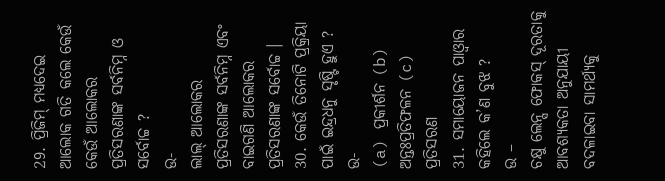29. ପ୍ରିଜିମ୍ ମଧ୍ୟଦେଇ ଆଲୋକ ଗତି କଲେ କେଉଁ କେଉଁ ଆଲୋକର ପ୍ରତିସରଣାଙ୍କ ସର୍ବନିମ୍ନ ଓ ସର୍ବୋଚ୍ଚ ?
ଉ-
ଲାଲ୍ ଆଲୋକର ପ୍ରତିସରଣାଙ୍କ ସର୍ବନିମ୍ନ ଏବଂ ବାଇଗଣି ଆଲୋକର ପ୍ରତିସରଣାଙ୍କ ସର୍ବୋଚ୍ଚ ।
30. କେଉଁ ତିନୋଟି ପ୍ରକ୍ରିୟା ପାଇଁ ଇନ୍ଦ୍ରଧନୁ ସୃଷ୍ଟି ହୁଏ ?
ଉ-
(a) ପ୍ରକୀର୍ଶନ (b) ଅନ୍ତଃପ୍ରତିଫଳନ (c) ପ୍ରତିସରଣ
31. ସମାୟୋଜନ ପାଓ୍ବାର କହିଲେ କ’ଣ ବୁଝ ?
ଉ –
ଚକ୍ଷୁ ଲେନ୍ସ ଫୋକସ୍ ଦୂରତାକୁ ଆବଶ୍ୟକତା ଅନୁଯାୟୀ ବଦଳାଇବା ସାମର୍ଥ୍ୟକୁ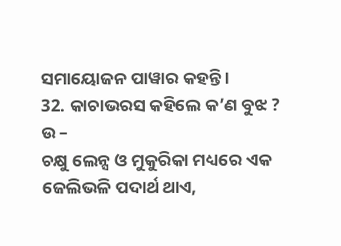ସମାୟୋଜନ ପାୱାର କହନ୍ତି ।
32. କାଚାଭରସ କହିଲେ କ’ଣ ବୁଝ ?
ଉ –
ଚକ୍ଷୁ ଲେନ୍ସ ଓ ମୁକୁରିକା ମଧ୍ୟରେ ଏକ ଜେଲିଭଳି ପଦାର୍ଥ ଥାଏ,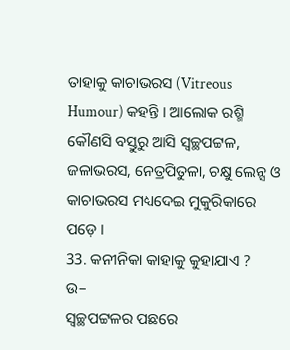ତାହାକୁ କାଚାଭରସ (Vitreous Humour) କହନ୍ତି । ଆଲୋକ ରଶ୍ମି କୌଣସି ବସ୍ତୁରୁ ଆସି ସ୍ୱଚ୍ଛପଟ୍ଟଳ, ଜଳାଭରସ, ନେତ୍ରପିତୁଳା, ଚକ୍ଷୁ ଲେନ୍ସ ଓ କାଚାଭରସ ମଧ୍ୟଦେଇ ମୁକୁରିକାରେ ପଡ଼େ ।
33. କନୀନିକା କାହାକୁ କୁହାଯାଏ ?
ଉ–
ସ୍ୱଚ୍ଛପଟ୍ଟଳର ପଛରେ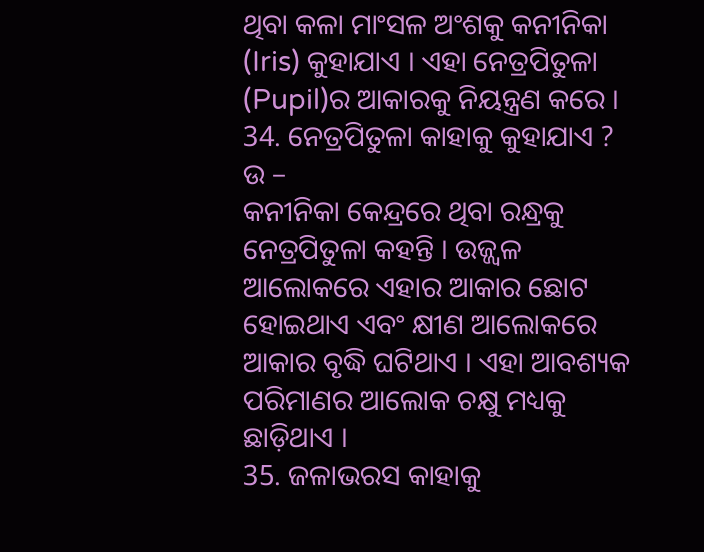ଥିବା କଳା ମାଂସଳ ଅଂଶକୁ କନୀନିକା (Iris) କୁହାଯାଏ । ଏହା ନେତ୍ରପିତୁଳା (Pupil)ର ଆକାରକୁ ନିୟନ୍ତ୍ରଣ କରେ ।
34. ନେତ୍ରପିତୁଳା କାହାକୁ କୁହାଯାଏ ?
ଉ –
କନୀନିକା କେନ୍ଦ୍ରରେ ଥିବା ରନ୍ଧ୍ରକୁ ନେତ୍ରପିତୁଳା କହନ୍ତି । ଉଜ୍ଜ୍ବଳ ଆଲୋକରେ ଏହାର ଆକାର ଛୋଟ ହୋଇଥାଏ ଏବଂ କ୍ଷୀଣ ଆଲୋକରେ ଆକାର ବୃଦ୍ଧି ଘଟିଥାଏ । ଏହା ଆବଶ୍ୟକ ପରିମାଣର ଆଲୋକ ଚକ୍ଷୁ ମଧ୍ୟକୁ ଛାଡ଼ିଥାଏ ।
35. ଜଳାଭରସ କାହାକୁ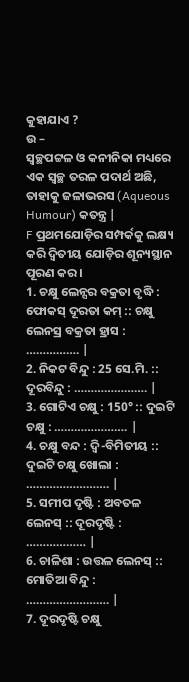କୁହାଯାଏ ?
ଉ –
ସ୍ୱଚ୍ଛପଟ୍ଟଳ ଓ କନୀନିକା ମଧ୍ୟରେ ଏକ ସ୍ଵଚ୍ଛ ତରଳ ପଦାର୍ଥ ଅଛି, ତାହାକୁ ଜଳାଭରସ (Aqueous Humour) କତନ୍ତ୍ର |
F ପ୍ରଥମଯୋଡ଼ିର ସମ୍ପର୍କକୁ ଲକ୍ଷ୍ୟ କରି ଦ୍ୱିତୀୟ ଯୋଡ଼ିର ଶୂନ୍ୟସ୍ଥାନ ପୂରଣ କର ।
1. ଚକ୍ଷୁ ଲେନ୍ସର ବକ୍ରତା ବୃଦ୍ଧି : ଫୋକସ୍ ଦୂରତା କମ୍ :: ଚକ୍ଷୁ ଲେନସ୍ର ବକ୍ରତା ହ୍ରାସ : ……………. |
2. ନିକଟ ବିନ୍ଦୁ : 25 ସେ.ମି. :: ଦୂରବିନ୍ଦୁ : …………………. |
3. ଗୋଟିଏ ଚକ୍ଷୁ : 150° :: ଦୁଇଟି ଚକ୍ଷୁ : …………………. |
4. ଚକ୍ଷୁ ବନ୍ଦ : ଦ୍ୱି-ବିମିତୀୟ :: ଦୁଇଟି ଚକ୍ଷୁ ଖୋଲା : ……………………. |
5. ସମୀପ ଦୃଷ୍ଟି : ଅବତଳ ଲେନସ୍ :: ଦୂରଦୃଷ୍ଟି : ……………… |
6. ଚାଳିଶା : ଉତ୍ତଳ ଲେନସ୍ :: ମୋତିଆ ବିନ୍ଦୁ : ……………………. |
7. ଦୂରଦୃଷ୍ଟି ଚକ୍ଷୁ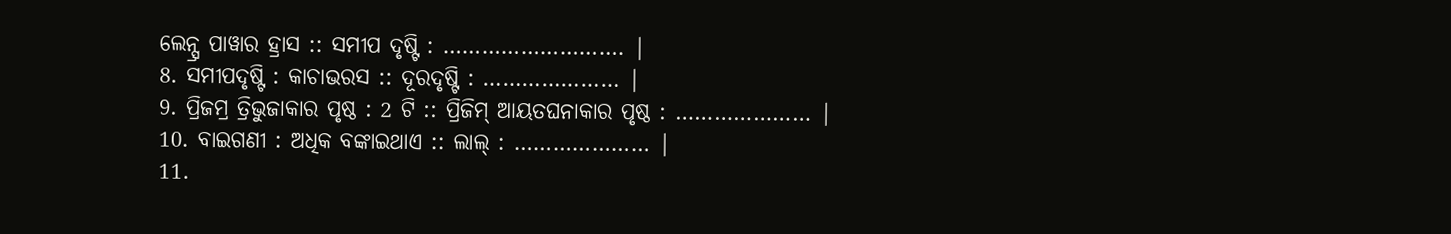ଲେନ୍ସ୍ର ପାୱାର ହ୍ରାସ :: ସମୀପ ଦୃଷ୍ଟି : ………………………. |
8. ସମୀପଦୃଷ୍ଟି : କାଚାଭରସ :: ଦୂରଦୃଷ୍ଟି : ………………… |
9. ପ୍ରିଜମ୍ର ତ୍ରିଭୁଜାକାର ପୃଷ୍ଠ : 2 ଟି :: ପ୍ରିଜିମ୍ ଆୟତଘନାକାର ପୃଷ୍ଠ : ………………… |
10. ବାଇଗଣୀ : ଅଧିକ ବଙ୍କାଇଥାଏ :: ଲାଲ୍ : ………………… |
11.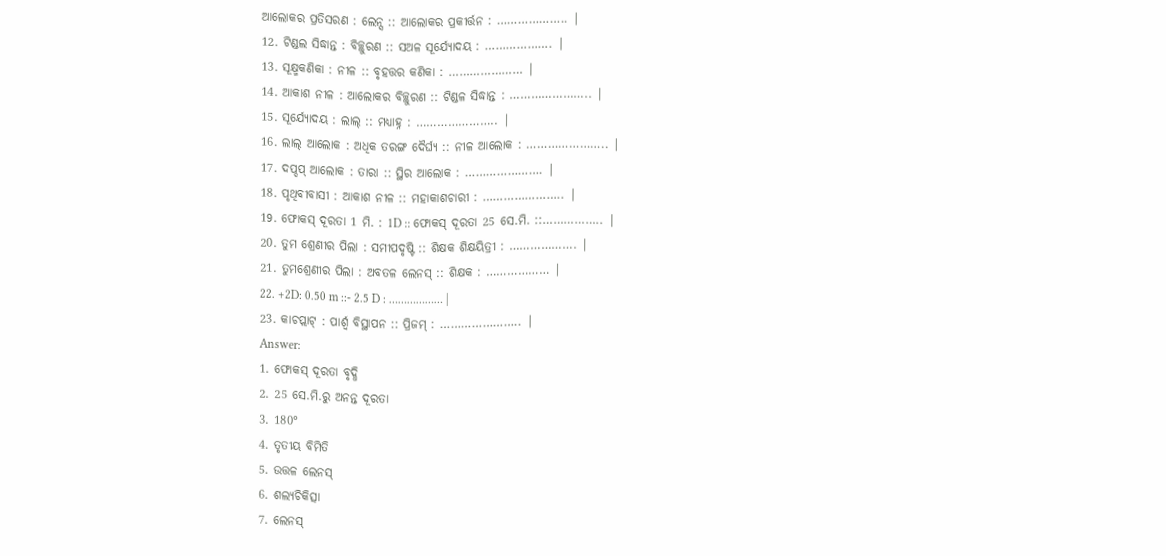ଆଲୋକର ପ୍ରତିସରଣ : ଲେନ୍ସ :: ଆଲୋକର ପ୍ରକୀର୍ତ୍ତନ : ……………….. |
12. ଟିଣ୍ଡଲ ସିଦ୍ଧାନ୍ତ : ବିଚ୍ଛୁରଣ :: ସଅଳ ସୂର୍ଯ୍ୟୋଦୟ : ………………. |
13. ସୂକ୍ଷ୍ମକଣିକା : ନୀଳ :: ବୃହତ୍ତର କଣିକା : ………………… |
14. ଆକାଶ ନୀଳ : ଆଲୋକର ବିଚ୍ଛୁରଣ :: ଟିଣ୍ଡଳ ସିଦ୍ଧାନ୍ତ : ………………….. |
15. ସୂର୍ଯ୍ୟୋଦୟ : ଲାଲ୍ :: ମଧ୍ୟାହ୍ନ : ………………….. |
16. ଲାଲ୍ ଆଲୋକ : ଅଧିକ ତରଙ୍ଗ ଦୈର୍ଘ୍ୟ :: ନୀଳ ଆଲୋକ : ………………….. |
17. ଦପ୍ଦପ୍ ଆଲୋକ : ତାରା :: ସ୍ଥିର ଆଲୋକ : …………………. |
18. ପୃଥିବୀବାସୀ : ଆକାଶ ନୀଳ :: ମହାକାଶଚାରୀ : ………………….. |
19. ଫୋକସ୍ ଦୂରତା 1 ମି. : 1D :: ଫୋକସ୍ ଦୂରତା 25 ସେ.ମି. ::…………….. |
20. ତୁମ ଶ୍ରେଣୀର ପିଲା : ସମୀପଦୃଷ୍ଟି :: ଶିକ୍ଷକ ଶିକ୍ଷୟିତ୍ରୀ : ………………. |
21. ତୁମଶ୍ରେଣୀର ପିଲା : ଅବତଳ ଲେନସ୍ :: ଶିକ୍ଷକ : ……………… |
22. +2D: 0.50 m ::- 2.5 D : ……………… |
23. କାଚପ୍ଲାଟ୍ : ପାର୍ଶ୍ଵ ବିସ୍ଥାପନ :: ପ୍ରିଜମ୍ : ………………….. |
Answer:
1. ଫୋକସ୍ ଦୂରତା ବୃଦ୍ଧି
2. 25 ସେ.ମି.ରୁ ଅନନ୍ତ ଦୂରତା
3. 180°
4. ତୃତୀୟ ବିମିତି
5. ଉତ୍ତଳ ଲେନସ୍
6. ଶଲ୍ୟଚିକିତ୍ସା
7. ଲେନସ୍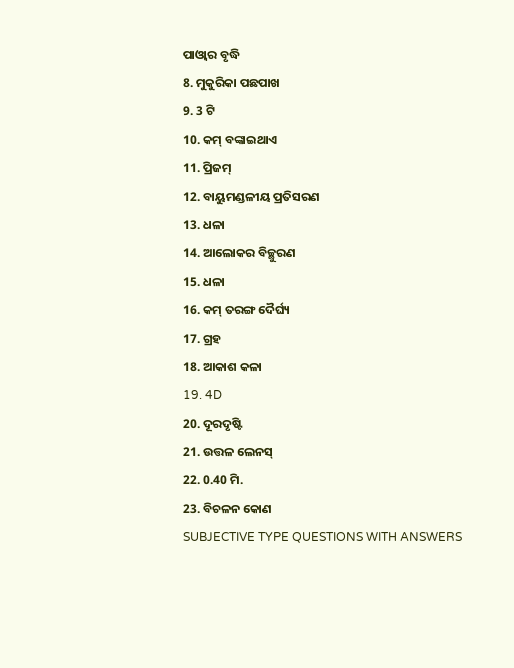ପାଓ୍ବାର ବୃଦ୍ଧି
8. ମୁକୁରିକା ପଛପାଖ
9. 3 ଟି
10. କମ୍ ବଙ୍କାଇଥାଏ
11. ପ୍ରିଜମ୍
12. ବାୟୁମଣ୍ଡଳୀୟ ପ୍ରତିସରଣ
13. ଧଳା
14. ଆଲୋକର ବିଚ୍ଛୁରଣ
15. ଧଳା
16. କମ୍ ତରଙ୍ଗ ଦୈର୍ଘ୍ୟ
17. ଗ୍ରହ
18. ଆକାଶ କଳା
19. 4D
20. ଦୂରଦୃଷ୍ଟି
21. ଉତ୍ତଳ ଲେନସ୍
22. 0.40 ମି.
23. ବିଚଳନ କୋଣ
SUBJECTIVE TYPE QUESTIONS WITH ANSWERS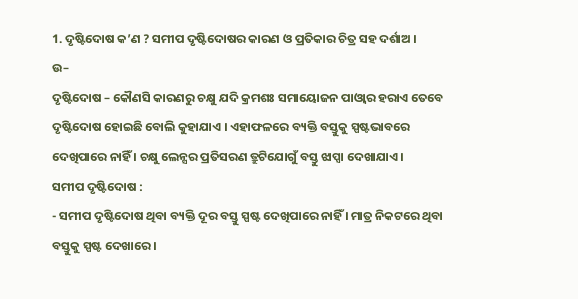1. ଦୃଷ୍ଟିଦୋଷ କ’ଣ ? ସମୀପ ଦୃଷ୍ଟିଦୋଷର କାରଣ ଓ ପ୍ରତିକାର ଚିତ୍ର ସହ ଦର୍ଶାଅ ।
ଉ–
ଦୃଷ୍ଟିଦୋଷ – କୌଣସି କାରଣରୁ ଚକ୍ଷୁ ଯଦି କ୍ରମଶଃ ସମାୟୋଜନ ପାଓ୍ବାର ହରାଏ ତେବେ ଦୃଷ୍ଟିଦୋଷ ହୋଇଛି ବୋଲି କୁହାଯାଏ । ଏହାଫଳରେ ବ୍ୟକ୍ତି ବସ୍ତୁକୁ ସ୍ପଷ୍ଟଭାବରେ ଦେଖିପାରେ ନାହିଁ । ଚକ୍ଷୁ ଲେନ୍ସର ପ୍ରତିସରଣ ତ୍ରୁଟିଯୋଗୁଁ ବସ୍ତୁ ଝାପ୍ସା ଦେଖାଯାଏ ।
ସମୀପ ଦୃଷ୍ଟିଦୋଷ :
- ସମୀପ ଦୃଷ୍ଟିଦୋଷ ଥିବା ବ୍ୟକ୍ତି ଦୂର ବସ୍ତୁ ସ୍ପଷ୍ଟ ଦେଖିପାରେ ନାହିଁ । ମାତ୍ର ନିକଟରେ ଥିବା ବସ୍ତୁକୁ ସ୍ପଷ୍ଟ ଦେଖାରେ ।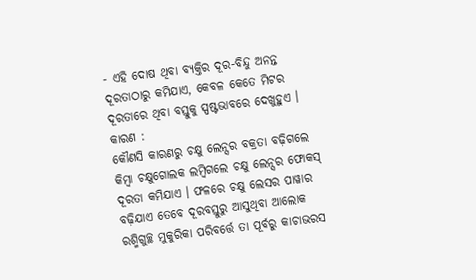- ଏହି ଦୋଷ ଥିବା ବ୍ୟକ୍ତିର ଦୂର-ବିନ୍ଦୁ ଅନନ୍ତ ଦୂରତାଠାରୁ କମିଯାଏ, କେବଳ କେତେ ମିଟର ଦୂରତାରେ ଥିବା ବସ୍ତୁକୁ ସ୍ପଷ୍ଟଭାବରେ ଦେଖୁହୁଏ ।
କାରଣ :
କୌଣସି କାରଣରୁ ଚକ୍ଷୁ ଲେନ୍ସର ବକ୍ରତା ବଢ଼ିଗଲେ କିମ୍ବା ଚକ୍ଷୁଗୋଲକ ଲମ୍ବିଗଲେ ଚକ୍ଷୁ ଲେନ୍ସର ଫୋକସ୍ ଦୂରତା କମିଯାଏ । ଫଳରେ ଚକ୍ଷୁ ଲେସର ପାୱାର ବଢ଼ିଯାଏ ତେବେ ଦୂରବସ୍ତୁରୁ ଆସୁଥିବା ଆଲୋକ ରଶ୍ମିଗୁଚ୍ଛ ମୁକୁରିକା ପରିବର୍ତ୍ତେ ତା ପୂର୍ବରୁ କାଚାଭରସ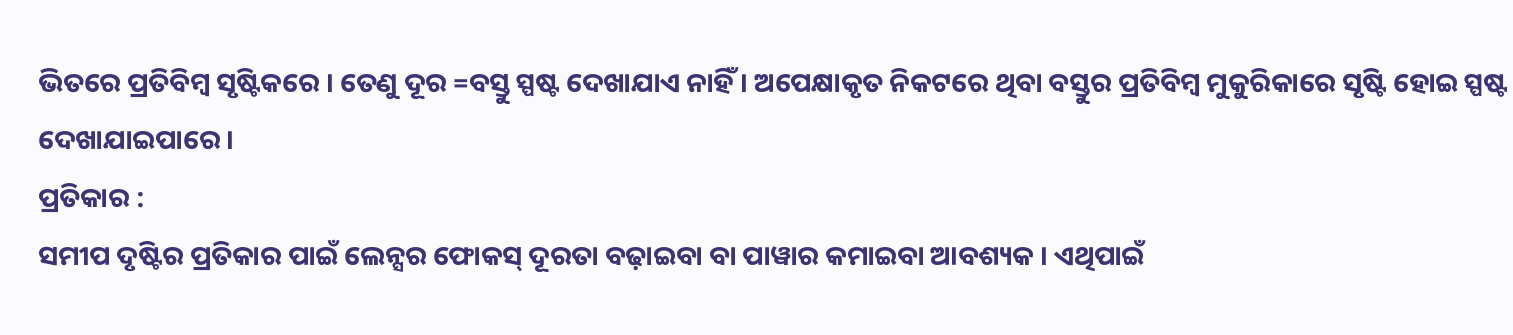ଭିତରେ ପ୍ରତିବିମ୍ବ ସୃଷ୍ଟିକରେ । ତେଣୁ ଦୂର =ବସ୍ତୁ ସ୍ପଷ୍ଟ ଦେଖାଯାଏ ନାହିଁ । ଅପେକ୍ଷାକୃତ ନିକଟରେ ଥିବା ବସ୍ତୁର ପ୍ରତିବିମ୍ବ ମୁକୁରିକାରେ ସୃଷ୍ଟି ହୋଇ ସ୍ପଷ୍ଟ ଦେଖାଯାଇପାରେ ।
ପ୍ରତିକାର :
ସମୀପ ଦୃଷ୍ଟିର ପ୍ରତିକାର ପାଇଁ ଲେନ୍ସର ଫୋକସ୍ ଦୂରତା ବଢ଼ାଇବା ବା ପାୱାର କମାଇବା ଆବଶ୍ୟକ । ଏଥିପାଇଁ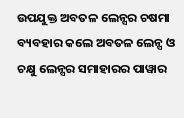ଉପଯୁକ୍ତ ଅବତଳ ଲେନ୍ସର ଚଷମା ବ୍ୟବହାର କଲେ ଅବତଳ ଲେନ୍ସ ଓ ଚକ୍ଷୁ ଲେନ୍ସର ସମାହାରର ପାୱାର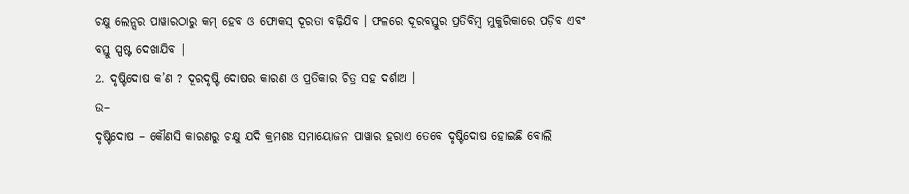ଚକ୍ଷୁ ଲେନ୍ସର ପାୱାରଠାରୁ କମ୍ ହେବ ଓ ଫୋକସ୍ ଦୂରତା ବଢ଼ିଯିବ । ଫଳରେ ଦୂରବସ୍ତୁର ପ୍ରତିବିମ୍ବ ମୁକୁରିକାରେ ପଡ଼ିବ ଏବଂ ବସ୍ତୁ ସ୍ପଷ୍ଟ ଦେଖାଯିବ |
2. ଦୃଷ୍ଟିଦୋଷ କ’ଣ ? ଦୂରଦୃଷ୍ଟି ଦୋଷର କାରଣ ଓ ପ୍ରତିକାର ଚିତ୍ର ସହ ଦର୍ଶାଅ ।
ଉ–
ଦୃଷ୍ଟିଦୋଷ – କୌଣସି କାରଣରୁ ଚକ୍ଷୁ ଯଦି କ୍ରମଶଃ ସମାୟୋଜନ ପାୱାର ହରାଏ ତେବେ ଦୃଷ୍ଟିଦୋଷ ହୋଇଛି ବୋଲି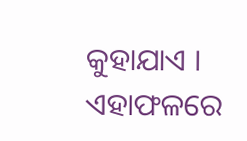କୁହାଯାଏ । ଏହାଫଳରେ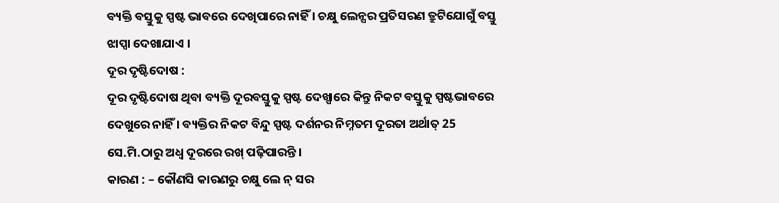ବ୍ୟକ୍ତି ବସ୍ତୁକୁ ସ୍ପଷ୍ଟ ଭାବରେ ଦେଖିପାରେ ନାହିଁ । ଚକ୍ଷୁ ଲେନ୍ସର ପ୍ରତିସରଣ ତ୍ରୁଟିଯୋଗୁଁ ବସ୍ତୁ ଝାପ୍ସା ଦେଖାଯାଏ ।
ଦୂର ଦୃଷ୍ଟିଦୋଷ :
ଦୂର ଦୃଷ୍ଟିଦୋଷ ଥିବା ବ୍ୟକ୍ତି ଦୂରବସ୍ତୁକୁ ସ୍ପଷ୍ଟ ଦେଖ୍ପାରେ କିନ୍ତୁ ନିକଟ ବସ୍ତୁକୁ ସ୍ପଷ୍ଟଭାବରେ ଦେଖୁରେ ନାହିଁ । ବ୍ୟକ୍ତିର ନିକଟ ବିନ୍ଦୁ ସ୍ପଷ୍ଟ ଦର୍ଶନର ନିମ୍ନତମ ଦୂରତା ଅର୍ଥାତ୍ 25 ସେ.ମି.ଠାରୁ ଅଧ୍ଵ ଦୂରରେ ରଖ୍ ପଢ଼ିପାରନ୍ତି ।
କାରଣ : – କୌଣସି କାରଣରୁ ଚକ୍ଷୁ ଲେ ନ୍ ସର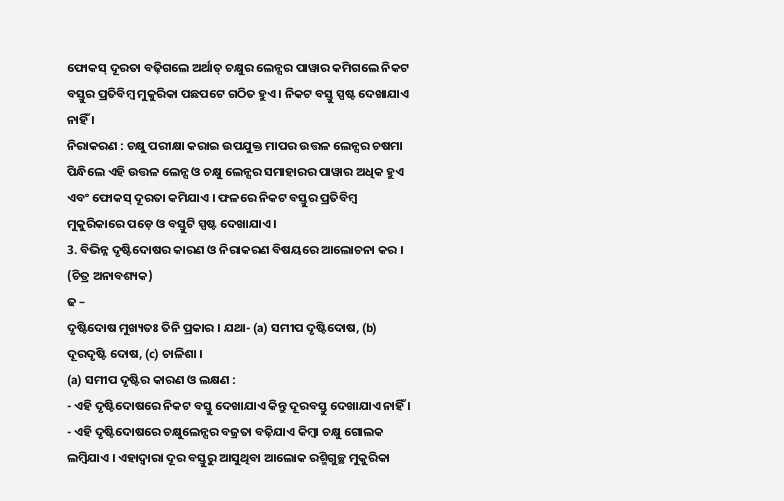ଫୋକସ୍ ଦୂରତା ବଢ଼ିଗଲେ ଅର୍ଥାତ୍ ଚକ୍ଷୁର ଲେନ୍ସର ପାୱାର କମିଗଲେ ନିକଟ ବସ୍ତୁର ପ୍ରତିବିମ୍ବ ମୁକୁରିକା ପଛପଟେ ଗଠିତ ହୁଏ । ନିକଟ ବସ୍ତୁ ସ୍ପଷ୍ଟ ଦେଖାଯାଏ ନାହିଁ ।
ନିରାକରଣ : ଚକ୍ଷୁ ପରୀକ୍ଷା କରାଇ ଉପଯୁକ୍ତ ମାପର ଉତ୍ତଳ ଲେନ୍ସର ଚଷମା ପିନ୍ଧିଲେ ଏହି ଉତ୍ତଳ ଲେନ୍ସ ଓ ଚକ୍ଷୁ ଲେନ୍ସର ସମାହାରର ପାୱାର ଅଧିକ ହୁଏ ଏବଂ ଫୋକସ୍ ଦୂରତା କମିଯାଏ । ଫଳରେ ନିକଟ ବସ୍ତୁର ପ୍ରତିବିମ୍ବ ମୁକୁରିକାରେ ପଡ଼େ ଓ ବସ୍ତୁଟି ସ୍ପଷ୍ଟ ଦେଖାଯାଏ ।
3. ବିଭିନ୍ନ ଦୃଷ୍ଟିଦୋଷର କାରଣ ଓ ନିରାକରଣ ବିଷୟରେ ଆଲୋଚନା କର । (ଚିତ୍ର ଅନାବଶ୍ୟକ)
ଢ –
ଦୃଷ୍ଟିଦୋଷ ମୁଖ୍ୟତଃ ତିନି ପ୍ରକାର । ଯଥା- (a) ସମୀପ ଦୃଷ୍ଟିଦୋଷ, (b) ଦୂରଦୃଷ୍ଟି ଦୋଷ, (c) ଚାଳିଶା ।
(a) ସମୀପ ଦୃଷ୍ଟିର କାରଣ ଓ ଲକ୍ଷଣ :
- ଏହି ଦୃଷ୍ଟିଦୋଷରେ ନିକଟ ବସ୍ତୁ ଦେଖାଯାଏ କିନ୍ତୁ ଦୂରବସ୍ତୁ ଦେଖାଯାଏ ନାହିଁ ।
- ଏହି ଦୃଷ୍ଟିଦୋଷରେ ଚକ୍ଷୁଲେନ୍ସର ବଜ୍ରତା ବଢ଼ିଯାଏ କିମ୍ବା ଚକ୍ଷୁ ଗୋଲକ ଲମ୍ବିଯାଏ । ଏହାଦ୍ଵାରା ଦୂର ବସ୍ତୁରୁ ଆସୁଥିବା ଆଲୋକ ରଶ୍ମିଗୁଚ୍ଛ ମୁକୁରିକା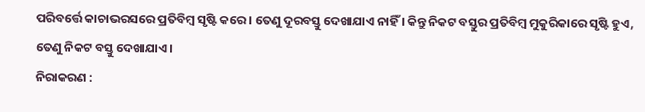ପରିବର୍ତ୍ତେ କାଚାଭରସରେ ପ୍ରତିବିମ୍ବ ସୃଷ୍ଟି କରେ । ତେଣୁ ଦୂରବସ୍ତୁ ଦେଖାଯାଏ ନାହିଁ । କିନ୍ତୁ ନିକଟ ବସ୍ତୁର ପ୍ରତିବିମ୍ବ ମୁକୁରିକାରେ ସୃଷ୍ଟି ହୁଏ, ତେଣୁ ନିକଟ ବସ୍ତୁ ଦେଖାଯାଏ ।
ନିରାକରଣ :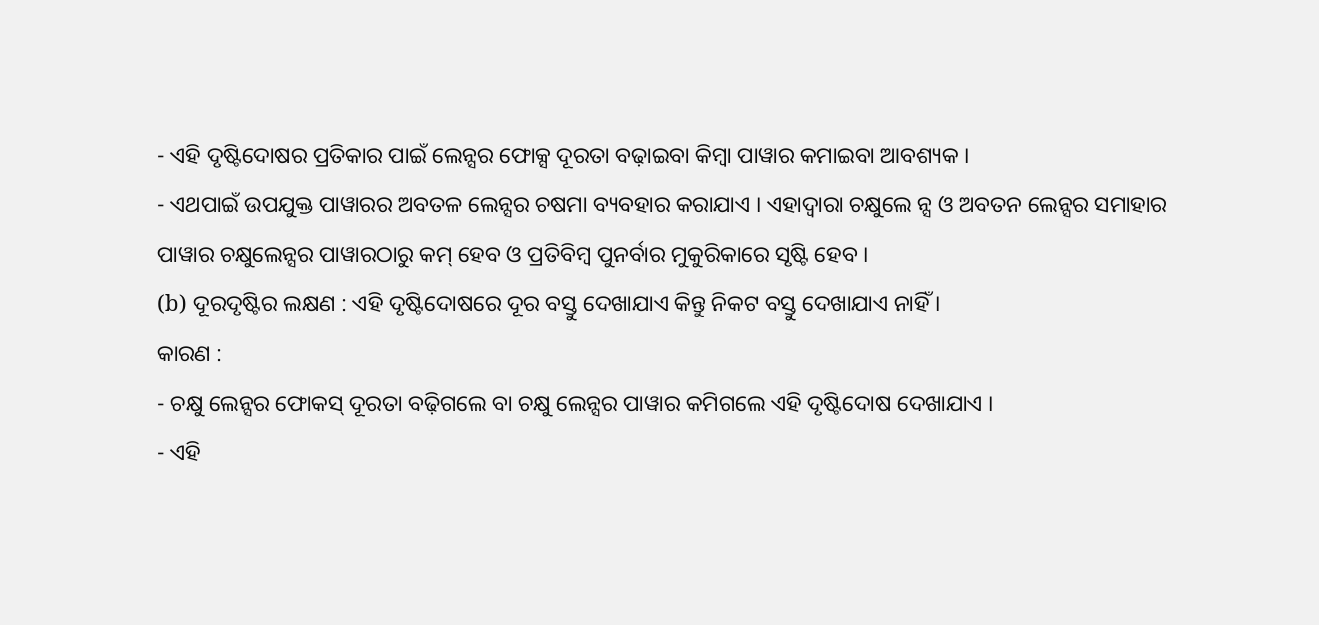- ଏହି ଦୃଷ୍ଟିଦୋଷର ପ୍ରତିକାର ପାଇଁ ଲେନ୍ସର ଫୋକ୍ସ ଦୂରତା ବଢ଼ାଇବା କିମ୍ବା ପାୱାର କମାଇବା ଆବଶ୍ୟକ ।
- ଏଥପାଇଁ ଉପଯୁକ୍ତ ପାୱାରର ଅବତଳ ଲେନ୍ସର ଚଷମା ବ୍ୟବହାର କରାଯାଏ । ଏହାଦ୍ଵାରା ଚକ୍ଷୁଲେ ନ୍ସ ଓ ଅବତନ ଲେନ୍ସର ସମାହାର ପାୱାର ଚକ୍ଷୁଲେନ୍ସର ପାୱାରଠାରୁ କମ୍ ହେବ ଓ ପ୍ରତିବିମ୍ବ ପୁନର୍ବାର ମୁକୁରିକାରେ ସୃଷ୍ଟି ହେବ ।
(b) ଦୂରଦୃଷ୍ଟିର ଲକ୍ଷଣ : ଏହି ଦୃଷ୍ଟିଦୋଷରେ ଦୂର ବସ୍ତୁ ଦେଖାଯାଏ କିନ୍ତୁ ନିକଟ ବସ୍ତୁ ଦେଖାଯାଏ ନାହିଁ ।
କାରଣ :
- ଚକ୍ଷୁ ଲେନ୍ସର ଫୋକସ୍ ଦୂରତା ବଢ଼ିଗଲେ ବା ଚକ୍ଷୁ ଲେନ୍ସର ପାୱାର କମିଗଲେ ଏହି ଦୃଷ୍ଟିଦୋଷ ଦେଖାଯାଏ ।
- ଏହି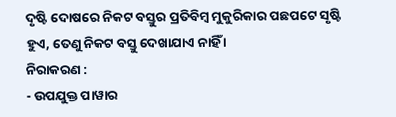ଦୃଷ୍ଟି ଦୋଷରେ ନିକଟ ବସ୍ତୁର ପ୍ରତିବିମ୍ବ ମୁକୁରିକାର ପଛପଟେ ସୃଷ୍ଟି ହୁଏ, ତେଣୁ ନିକଟ ବସ୍ତୁ ଦେଖାଯାଏ ନାହିଁ ।
ନିରାକରଣ :
- ଉପଯୁକ୍ତ ପାୱାର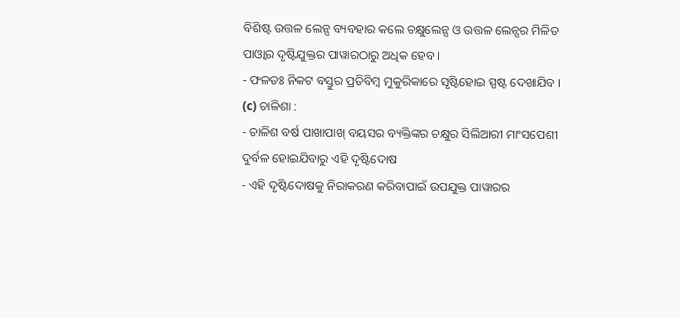ବିଶିଷ୍ଟ ଉତ୍ତଳ ଲେନ୍ସ ବ୍ୟବହାର କଲେ ଚକ୍ଷୁଲେନ୍ସ ଓ ଉତ୍ତଳ ଲେନ୍ସର ମିଳିତ ପାଓ୍ବାର ଦୃଷ୍ଟିଯୁକ୍ତର ପାୱାରଠାରୁ ଅଧିକ ହେବ ।
- ଫଳତଃ ନିକଟ ବସ୍ତୁର ପ୍ରତିବିମ୍ବ ମୁକୁରିକାରେ ସୃଷ୍ଟିହୋଇ ସ୍ପଷ୍ଟ ଦେଖାଯିବ ।
(c) ଚାଳିଶା :
- ଚାଳିଶ ବର୍ଷ ପାଖାପାଖ୍ ବୟସର ବ୍ୟକ୍ତିଙ୍କର ଚକ୍ଷୁର ସିଲିଆରୀ ମାଂସପେଶୀ ଦୁର୍ବଳ ହୋଇଯିବାରୁ ଏହି ଦୃଷ୍ଟିଦୋଷ
- ଏହି ଦୃଷ୍ଟିଦୋଷକୁ ନିରାକରଣ କରିବାପାଇଁ ଉପଯୁକ୍ତ ପାୱାରର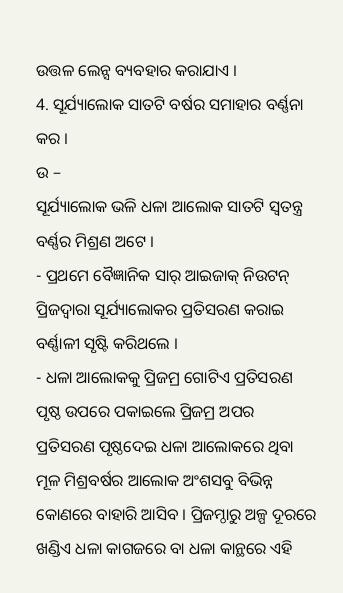ଉତ୍ତଳ ଲେନ୍ସ ବ୍ୟବହାର କରାଯାଏ ।
4. ସୂର୍ଯ୍ୟାଲୋକ ସାତଟି ବର୍ଷର ସମାହାର ବର୍ଣ୍ଣନା କର ।
ଉ –
ସୂର୍ଯ୍ୟାଲୋକ ଭଳି ଧଳା ଆଲୋକ ସାତଟି ସ୍ୱତନ୍ତ୍ର ବର୍ଣ୍ଣର ମିଶ୍ରଣ ଅଟେ ।
- ପ୍ରଥମେ ବୈଜ୍ଞାନିକ ସାର୍ ଆଇଜାକ୍ ନିଉଟନ୍ ପ୍ରିଜଦ୍ୱାରା ସୂର୍ଯ୍ୟାଲୋକର ପ୍ରତିସରଣ କରାଇ ବର୍ଣ୍ଣାଳୀ ସୃଷ୍ଟି କରିଥଲେ ।
- ଧଳା ଆଲୋକକୁ ପ୍ରିଜମ୍ର ଗୋଟିଏ ପ୍ରତିସରଣ ପୃଷ୍ଠ ଉପରେ ପକାଇଲେ ପ୍ରିଜମ୍ର ଅପର ପ୍ରତିସରଣ ପୃଷ୍ଠଦେଇ ଧଳା ଆଲୋକରେ ଥିବା ମୂଳ ମିଶ୍ରବର୍ଷର ଆଲୋକ ଅଂଶସବୁ ବିଭିନ୍ନ କୋଣରେ ବାହାରି ଆସିବ । ପ୍ରିଜମ୍ଠାରୁ ଅଳ୍ପ ଦୂରରେ ଖଣ୍ଡିଏ ଧଳା କାଗଜରେ ବା ଧଳା କାନ୍ଥରେ ଏହି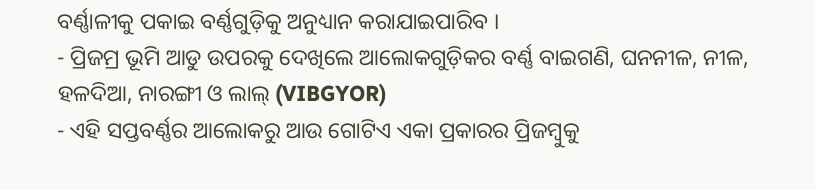ବର୍ଣ୍ଣାଳୀକୁ ପକାଇ ବର୍ଣ୍ଣଗୁଡ଼ିକୁ ଅନୁଧ୍ୟାନ କରାଯାଇପାରିବ ।
- ପ୍ରିଜମ୍ର ଭୂମି ଆଡୁ ଉପରକୁ ଦେଖିଲେ ଆଲୋକଗୁଡ଼ିକର ବର୍ଣ୍ଣ ବାଇଗଣି, ଘନନୀଳ, ନୀଳ, ହଳଦିଆ, ନାରଙ୍ଗୀ ଓ ଲାଲ୍ (VIBGYOR)
- ଏହି ସପ୍ତବର୍ଣ୍ଣର ଆଲୋକରୁ ଆଉ ଗୋଟିଏ ଏକା ପ୍ରକାରର ପ୍ରିଜମ୍ବୁକୁ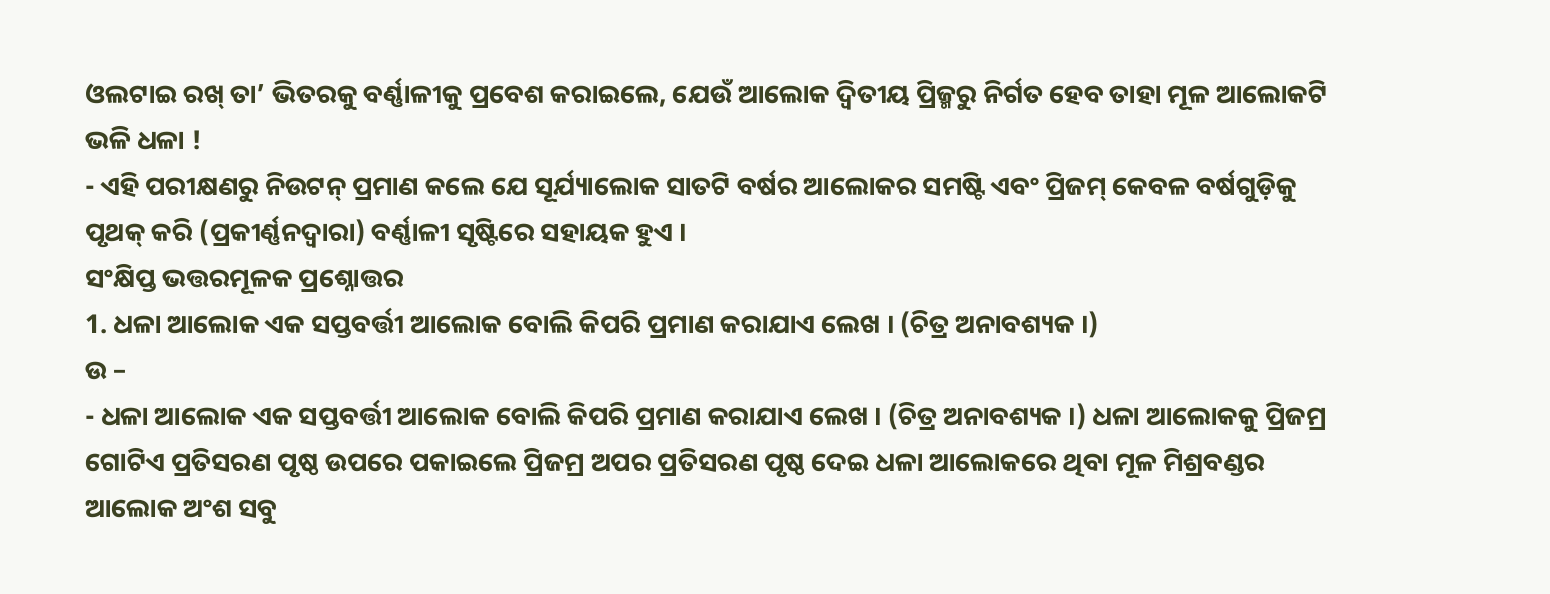ଓଲଟାଇ ରଖ୍ ତା’ ଭିତରକୁ ବର୍ଣ୍ଣାଳୀକୁ ପ୍ରବେଶ କରାଇଲେ, ଯେଉଁ ଆଲୋକ ଦ୍ଵିତୀୟ ପ୍ରିଜ୍ମରୁ ନିର୍ଗତ ହେବ ତାହା ମୂଳ ଆଲୋକଟି ଭଳି ଧଳା !
- ଏହି ପରୀକ୍ଷଣରୁ ନିଉଟନ୍ ପ୍ରମାଣ କଲେ ଯେ ସୂର୍ଯ୍ୟାଲୋକ ସାତଟି ବର୍ଷର ଆଲୋକର ସମଷ୍ଟି ଏବଂ ପ୍ରିଜମ୍ କେବଳ ବର୍ଷଗୁଡ଼ିକୁ ପୃଥକ୍ କରି (ପ୍ରକୀର୍ଣ୍ଣନଦ୍ଵାରା) ବର୍ଣ୍ଣାଳୀ ସୃଷ୍ଟିରେ ସହାୟକ ହୁଏ ।
ସଂକ୍ଷିପ୍ତ ଭତ୍ତରମୂଳକ ପ୍ରଶ୍ନୋତ୍ତର
1. ଧଳା ଆଲୋକ ଏକ ସପ୍ତବର୍ତ୍ତୀ ଆଲୋକ ବୋଲି କିପରି ପ୍ରମାଣ କରାଯାଏ ଲେଖ । (ଚିତ୍ର ଅନାବଶ୍ୟକ ।)
ଉ –
- ଧଳା ଆଲୋକ ଏକ ସପ୍ତବର୍ତ୍ତୀ ଆଲୋକ ବୋଲି କିପରି ପ୍ରମାଣ କରାଯାଏ ଲେଖ । (ଚିତ୍ର ଅନାବଶ୍ୟକ ।) ଧଳା ଆଲୋକକୁ ପ୍ରିଜମ୍ର ଗୋଟିଏ ପ୍ରତିସରଣ ପୃଷ୍ଠ ଉପରେ ପକାଇଲେ ପ୍ରିଜମ୍ର ଅପର ପ୍ରତିସରଣ ପୃଷ୍ଠ ଦେଇ ଧଳା ଆଲୋକରେ ଥିବା ମୂଳ ମିଶ୍ରବଣ୍ଡର ଆଲୋକ ଅଂଶ ସବୁ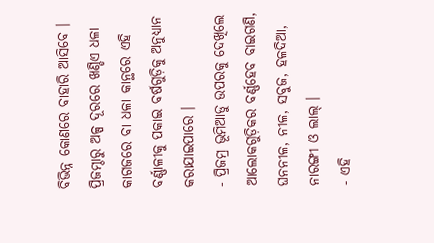ବିଭିନ୍ନ କୋଣରେ ବାହାରି ଆସିବେ । ପ୍ରିଜମ୍ଠାରୁ ଅଳ୍ପ ଦୂରରେ ଖଣ୍ଡିଏ ଧଳା କାଗଜରେ ବା ଧଳା କାନ୍ଥରେ ଏହି ବର୍ଣ୍ଣାଳୀକୁ ପକାଇ ବର୍ଷଗୁଡ଼ିକୁ ଅନୁଧ୍ୟାନ
କରାଯାଇପାରେ ।
- ପ୍ରିଜମ୍ର ଭୂମିଆଡୁ ଉପରକୁ ଦେଖିଲେ ଆଲୋକଗୁଡ଼ିକର ବର୍ଣ୍ଣହେବ ବାଇଗଣି, ଘନନୀଳ, ନୀଳ, ସବୁଜ, ହଳଦିଆ, ନାରଙ୍ଗୀ ଓ ଲାଲ୍ ।
- ଏହି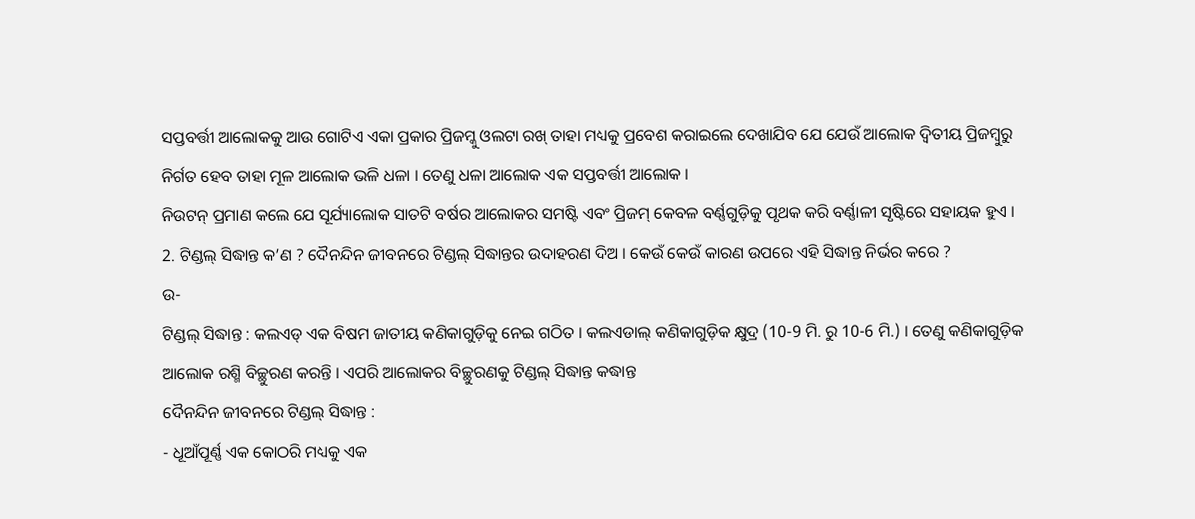ସପ୍ତବର୍ତ୍ତୀ ଆଲୋକକୁ ଆଉ ଗୋଟିଏ ଏକା ପ୍ରକାର ପ୍ରିଜମ୍କୁ ଓଲଟା ରଖ୍ ତାହା ମଧ୍ୟକୁ ପ୍ରବେଶ କରାଇଲେ ଦେଖାଯିବ ଯେ ଯେଉଁ ଆଲୋକ ଦ୍ଵିତୀୟ ପ୍ରିଜମ୍ବୁରୁ ନିର୍ଗତ ହେବ ତାହା ମୂଳ ଆଲୋକ ଭଳି ଧଳା । ତେଣୁ ଧଳା ଆଲୋକ ଏକ ସପ୍ତବର୍ତ୍ତୀ ଆଲୋକ ।
ନିଉଟନ୍ ପ୍ରମାଣ କଲେ ଯେ ସୂର୍ଯ୍ୟାଲୋକ ସାତଟି ବର୍ଷର ଆଲୋକର ସମଷ୍ଟି ଏବଂ ପ୍ରିଜମ୍ କେବଳ ବର୍ଣ୍ଣଗୁଡ଼ିକୁ ପୃଥକ କରି ବର୍ଣ୍ଣାଳୀ ସୃଷ୍ଟିରେ ସହାୟକ ହୁଏ ।
2. ଟିଣ୍ଡଲ୍ ସିଦ୍ଧାନ୍ତ କ’ଣ ? ଦୈନନ୍ଦିନ ଜୀବନରେ ଟିଣ୍ଡଲ୍ ସିଦ୍ଧାନ୍ତର ଉଦାହରଣ ଦିଅ । କେଉଁ କେଉଁ କାରଣ ଉପରେ ଏହି ସିଦ୍ଧାନ୍ତ ନିର୍ଭର କରେ ?
ଉ-
ଟିଣ୍ଡଲ୍ ସିଦ୍ଧାନ୍ତ : କଲଏଡ୍ ଏକ ବିଷମ ଜାତୀୟ କଣିକାଗୁଡ଼ିକୁ ନେଇ ଗଠିତ । କଲଏଡାଲ୍ କଣିକାଗୁଡ଼ିକ କ୍ଷୁଦ୍ର (10-9 ମି. ରୁ 10-6 ମି.) । ତେଣୁ କଣିକାଗୁଡ଼ିକ ଆଲୋକ ରଶ୍ମି ବିଚ୍ଛୁରଣ କରନ୍ତି । ଏପରି ଆଲୋକର ବିଚ୍ଛୁରଣକୁ ଟିଣ୍ଡଲ୍ ସିଦ୍ଧାନ୍ତ କଦ୍ଧାନ୍ତ
ଦୈନନ୍ଦିନ ଜୀବନରେ ଟିଣ୍ଡଲ୍ ସିଦ୍ଧାନ୍ତ :
- ଧୂଆଁପୂର୍ଣ୍ଣ ଏକ କୋଠରି ମଧ୍ୟକୁ ଏକ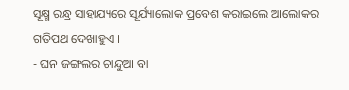ସୂକ୍ଷ୍ମ ରନ୍ଧ୍ର ସାହାଯ୍ୟରେ ସୂର୍ଯ୍ୟାଲୋକ ପ୍ରବେଶ କରାଇଲେ ଆଲୋକର ଗତିପଥ ଦେଖାହୁଏ ।
- ଘନ ଜଙ୍ଗଲର ଚାନ୍ଦୁଆ ବା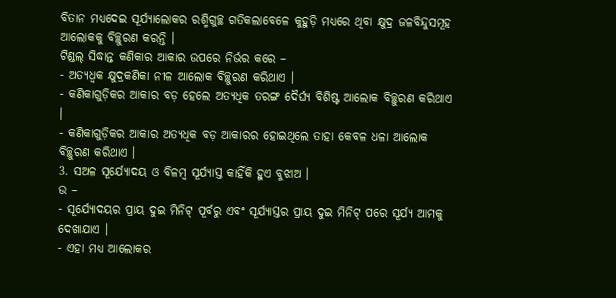ବିତାନ ମଧ୍ୟଦେଇ ସୂର୍ଯ୍ୟାଲୋକର ରଶ୍ମିଗୁଚ୍ଛ ଗତିକଲାବେଳେ କୁହୁଡ଼ି ମଧ୍ୟରେ ଥିବା କ୍ଷୁଦ୍ର ଜଳବିନ୍ଦୁସମୂହ ଆଲୋକକୁ ବିଚ୍ଛୁରଣ କରନ୍ତି ।
ଟିଣ୍ଡଲ୍ ସିଦ୍ଧାନ୍ତ କଣିକାର ଆକାର ଉପରେ ନିର୍ଭର କରେ –
- ଅତ୍ୟଧ୍ଵକ କ୍ଷୁଦ୍ରକଣିକା ନୀଳ ଆଲୋକ ବିଚ୍ଛୁରଣ କରିଥାଏ ।
- କଣିକାଗୁଡ଼ିକର ଆକାର ବଡ଼ ହେଲେ ଅତ୍ୟଧିକ ତରଙ୍ଗ ଦୈର୍ଘ୍ୟ ବିଶିଷ୍ଟ ଆଲୋକ ବିଚ୍ଛୁରଣ କରିଥାଏ ।
- କଣିକାଗୁଡ଼ିକର ଆକାର ଅତ୍ୟଧିକ ବଡ଼ ଆକାରର ହୋଇଥିଲେ ତାହା କେବଳ ଧଳା ଆଲୋକ ବିଚ୍ଛୁରଣ କରିଥାଏ ।
3. ସଅଳ ସୂର୍ଯ୍ୟୋଦୟ ଓ ବିଳମ୍ବ ସୂର୍ଯ୍ୟାସ୍ତ କାହିଁକି ହୁଏ ବୁଝାଅ ।
ଉ –
- ସୂର୍ଯ୍ୟୋଦୟର ପ୍ରାୟ ଦୁଇ ମିନିଟ୍ ପୂର୍ବରୁ ଏବଂ ସୂର୍ଯ୍ୟାସ୍ତର ପ୍ରାୟ ଦୁଇ ମିନିଟ୍ ପରେ ସୂର୍ଯ୍ୟ ଆମକୁ ଦେଖାଯାଏ ।
- ଏହା ମଧ୍ୟ ଆଲୋକର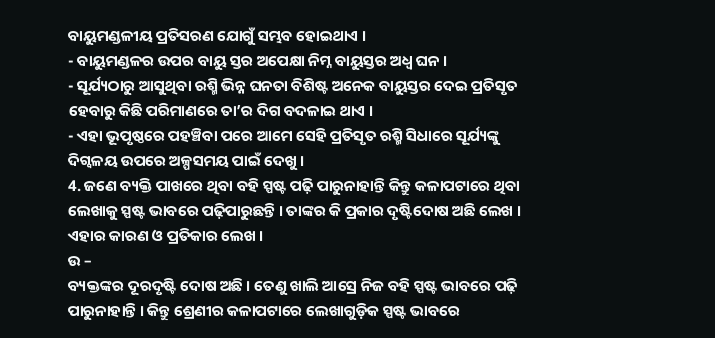ବାୟୁମଣ୍ଡଳୀୟ ପ୍ରତିସରଣ ଯୋଗୁଁ ସମ୍ଭବ ହୋଇଥାଏ ।
- ବାୟୁମଣ୍ଡଳର ଉପର ବାୟୁ ସ୍ତର ଅପେକ୍ଷା ନିମ୍ନ ବାୟୁସ୍ତର ଅଧ୍ଵ ଘନ ।
- ସୂର୍ଯ୍ୟଠାରୁ ଆସୁଥିବା ରଶ୍ମି ଭିନ୍ନ ଘନତା ବିଶିଷ୍ଟ ଅନେକ ବାୟୁସ୍ତର ଦେଇ ପ୍ରତିସୃତ ହେବାରୁ କିଛି ପରିମାଣରେ ତା’ର ଦିଗ ବଦଳାଇ ଥାଏ ।
- ଏହା ଭୂପୃଷ୍ଠରେ ପହଞ୍ଚିବା ପରେ ଆମେ ସେହି ପ୍ରତିସୃତ ରଶ୍ମି ସିଧାରେ ସୂର୍ଯ୍ୟଙ୍କୁ ଦିଗ୍ବଳୟ ଉପରେ ଅଳ୍ପସମୟ ପାଇଁ ଦେଖୁ ।
4. ଜଣେ ବ୍ୟକ୍ତି ପାଖରେ ଥିବା ବହି ସ୍ପଷ୍ଟ ପଢ଼ି ପାରୁନାହାନ୍ତି କିନ୍ତୁ କଳାପଟାରେ ଥିବା ଲେଖାକୁ ସ୍ପଷ୍ଟ ଭାବରେ ପଢ଼ିପାରୁଛନ୍ତି । ତାଙ୍କର କି ପ୍ରକାର ଦୃଷ୍ଟିଦୋଷ ଅଛି ଲେଖ । ଏହାର କାରଣ ଓ ପ୍ରତିକାର ଲେଖ ।
ଉ –
ବ୍ୟକ୍ତଙ୍କର ଦୂରଦୃଷ୍ଟି ଦୋଷ ଅଛି । ତେଣୁ ଖାଲି ଆସ୍ରେ ନିଜ ବହି ସ୍ପଷ୍ଟ ଭାବରେ ପଢ଼ି ପାରୁନାହାନ୍ତି । କିନ୍ତୁ ଶ୍ରେଣୀର କଳାପଟାରେ ଲେଖାଗୁଡ଼ିକ ସ୍ପଷ୍ଟ ଭାବରେ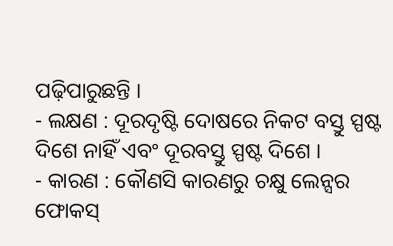ପଢ଼ିପାରୁଛନ୍ତି ।
- ଲକ୍ଷଣ : ଦୂରଦୃଷ୍ଟି ଦୋଷରେ ନିକଟ ବସ୍ତୁ ସ୍ପଷ୍ଟ ଦିଶେ ନାହିଁ ଏବଂ ଦୂରବସ୍ତୁ ସ୍ପଷ୍ଟ ଦିଶେ ।
- କାରଣ : କୌଣସି କାରଣରୁ ଚକ୍ଷୁ ଲେନ୍ସର ଫୋକସ୍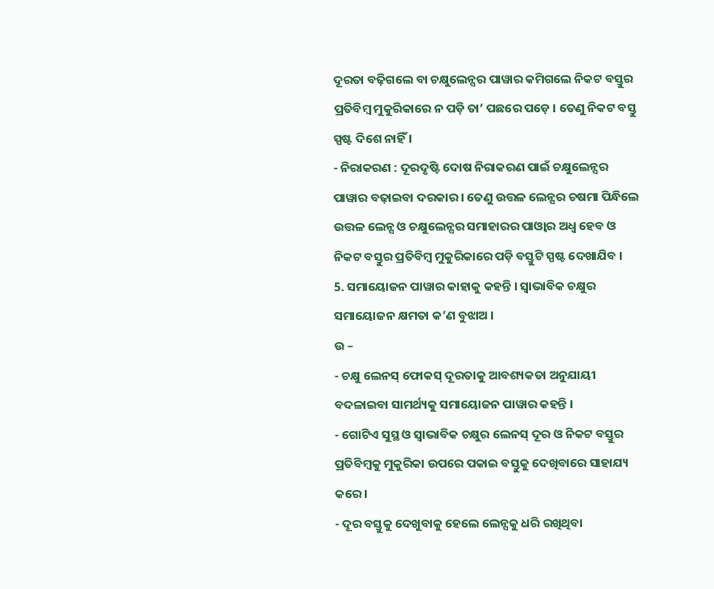ଦୂରତା ବଢ଼ିଗଲେ ବା ଚକ୍ଷୁଲେନ୍ସର ପାୱାର କମିଗଲେ ନିକଟ ବସ୍ତୁର ପ୍ରତିବିମ୍ବ ମୁକୁରିକାରେ ନ ପଡ଼ି ତା’ ପଛରେ ପଡ଼େ । ତେଣୁ ନିକଟ ବସ୍ତୁ ସ୍ପଷ୍ଟ ଦିଶେ ନାହିଁ ।
- ନିରାକରଣ : ଦୂରଦୃଷ୍ଟି ଦୋଷ ନିରାକରଣ ପାଇଁ ଚକ୍ଷୁଲେନ୍ସର ପାୱାର ବଢ଼ାଇବା ଦରକାର । ତେଣୁ ଉତ୍ତଳ ଲେନ୍ସର ଚଷମା ପିନ୍ଧିଲେ ଉତ୍ତଳ ଲେନ୍ସ ଓ ଚକ୍ଷୁଲେନ୍ସର ସମାହାରର ପାଓ୍ବାର ଅଧ୍ଵ ହେବ ଓ ନିକଟ ବସ୍ତୁର ପ୍ରତିବିମ୍ବ ମୁକୁରିକାରେ ପଡ଼ି ବସ୍ତୁଟି ସ୍ପଷ୍ଟ ଦେଖାଯିବ ।
5. ସମାୟୋଜନ ପାୱାର କାହାକୁ କହନ୍ତି । ସ୍ଵାଭାବିକ ଚକ୍ଷୁର ସମାୟୋଜନ କ୍ଷମତା କ’ଣ ବୁଝାଅ ।
ଉ –
- ଚକ୍ଷୁ ଲେନସ୍ ଫୋକସ୍ ଦୂରତାକୁ ଆବଶ୍ୟକତା ଅନୁଯାୟୀ ବଦଳାଇବା ସାମର୍ଥ୍ୟକୁ ସମାୟୋଜନ ପାୱାର କହନ୍ତି ।
- ଗୋଟିଏ ସୁସ୍ଥ ଓ ସ୍ଵାଭାବିକ ଚକ୍ଷୁର ଲେନସ୍ ଦୂର ଓ ନିକଟ ବସ୍ତୁର ପ୍ରତିବିମ୍ବକୁ ମୁକୁରିକା ଉପରେ ପକାଇ ବସ୍ତୁକୁ ଦେଖିବାରେ ସାହାଯ୍ୟ କରେ ।
- ଦୂର ବସ୍ତୁକୁ ଦେଖୁବାକୁ ହେଲେ ଲେନ୍ସକୁ ଧରି ରଖିଥିବା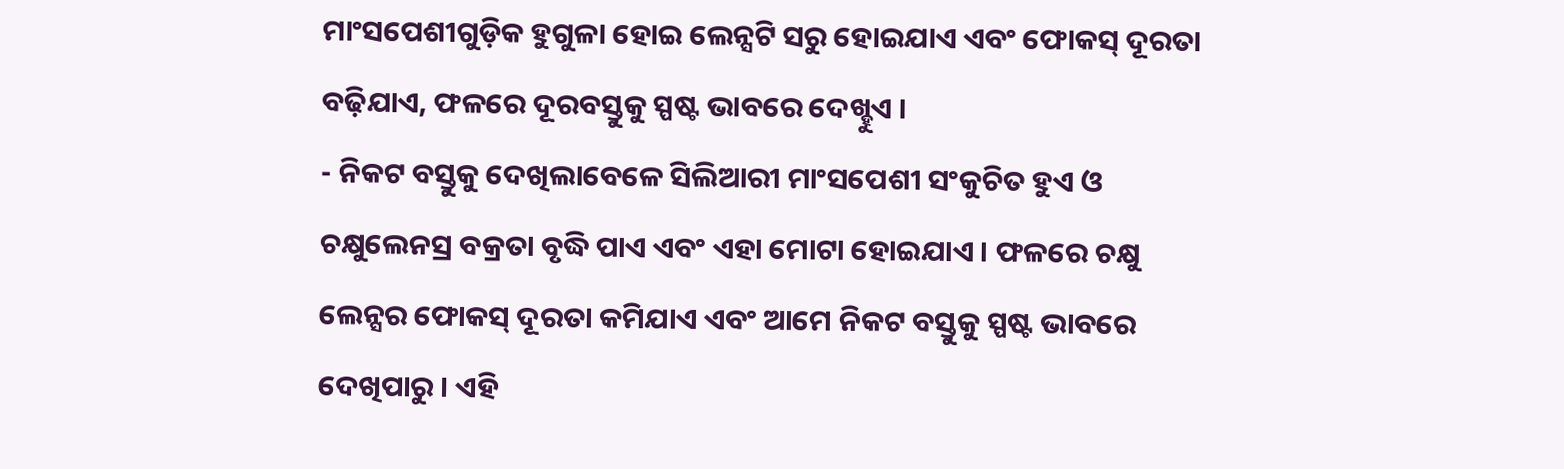ମାଂସପେଶୀଗୁଡ଼ିକ ହୁଗୁଳା ହୋଇ ଲେନ୍ସଟି ସରୁ ହୋଇଯାଏ ଏବଂ ଫୋକସ୍ ଦୂରତା ବଢ଼ିଯାଏ, ଫଳରେ ଦୂରବସ୍ତୁକୁ ସ୍ପଷ୍ଟ ଭାବରେ ଦେଖ୍ହୁଏ ।
- ନିକଟ ବସ୍ତୁକୁ ଦେଖିଲାବେଳେ ସିଲିଆରୀ ମାଂସପେଶୀ ସଂକୁଚିତ ହୁଏ ଓ ଚକ୍ଷୁଲେନସ୍ର ବକ୍ରତା ବୃଦ୍ଧି ପାଏ ଏବଂ ଏହା ମୋଟା ହୋଇଯାଏ । ଫଳରେ ଚକ୍ଷୁ ଲେନ୍ସର ଫୋକସ୍ ଦୂରତା କମିଯାଏ ଏବଂ ଆମେ ନିକଟ ବସ୍ତୁକୁ ସ୍ପଷ୍ଟ ଭାବରେ ଦେଖିପାରୁ । ଏହି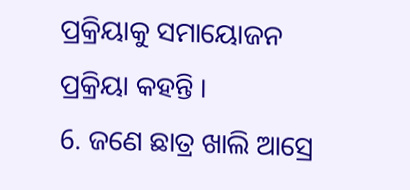ପ୍ରକ୍ରିୟାକୁ ସମାୟୋଜନ ପ୍ରକ୍ରିୟା କହନ୍ତି ।
6. ଜଣେ ଛାତ୍ର ଖାଲି ଆସ୍ରେ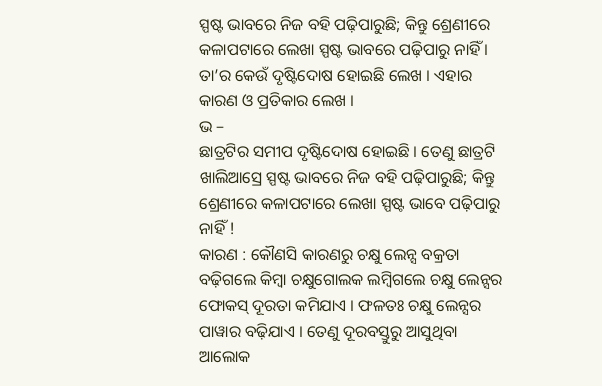ସ୍ପଷ୍ଟ ଭାବରେ ନିଜ ବହି ପଢ଼ିପାରୁଛି; କିନ୍ତୁ ଶ୍ରେଣୀରେ କଳାପଟାରେ ଲେଖା ସ୍ପଷ୍ଟ ଭାବରେ ପଢ଼ିପାରୁ ନାହିଁ । ତା’ର କେଉଁ ଦୃଷ୍ଟିଦୋଷ ହୋଇଛି ଲେଖ । ଏହାର କାରଣ ଓ ପ୍ରତିକାର ଲେଖ ।
ଭ –
ଛାତ୍ରଟିର ସମୀପ ଦୃଷ୍ଟିଦୋଷ ହୋଇଛି । ତେଣୁ ଛାତ୍ରଟି ଖାଲିଆସ୍ରେ ସ୍ପଷ୍ଟ ଭାବରେ ନିଜ ବହି ପଢ଼ିପାରୁଛି; କିନ୍ତୁ ଶ୍ରେଣୀରେ କଳାପଟାରେ ଲେଖା ସ୍ପଷ୍ଟ ଭାବେ ପଢ଼ିପାରୁ ନାହିଁ !
କାରଣ : କୌଣସି କାରଣରୁ ଚକ୍ଷୁ ଲେନ୍ସ ବକ୍ରତା ବଢ଼ିଗଲେ କିମ୍ବା ଚକ୍ଷୁଗୋଲକ ଲମ୍ବିଗଲେ ଚକ୍ଷୁ ଲେନ୍ସର ଫୋକସ୍ ଦୂରତା କମିଯାଏ । ଫଳତଃ ଚକ୍ଷୁ ଲେନ୍ସର ପାୱାର ବଢ଼ିଯାଏ । ତେଣୁ ଦୂରବସ୍ତୁରୁ ଆସୁଥିବା ଆଲୋକ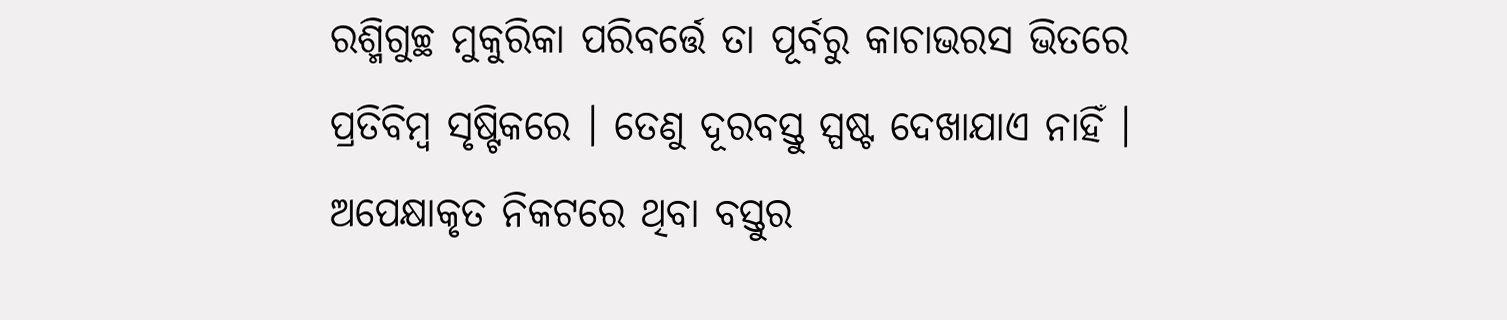ରଶ୍ମିଗୁଚ୍ଛ ମୁକୁରିକା ପରିବର୍ତ୍ତେ ତା ପୂର୍ବରୁ କାଚାଭରସ ଭିତରେ ପ୍ରତିବିମ୍ବ ସୃଷ୍ଟିକରେ । ତେଣୁ ଦୂରବସ୍ତୁ ସ୍ପଷ୍ଟ ଦେଖାଯାଏ ନାହିଁ । ଅପେକ୍ଷାକୃତ ନିକଟରେ ଥିବା ବସ୍ତୁର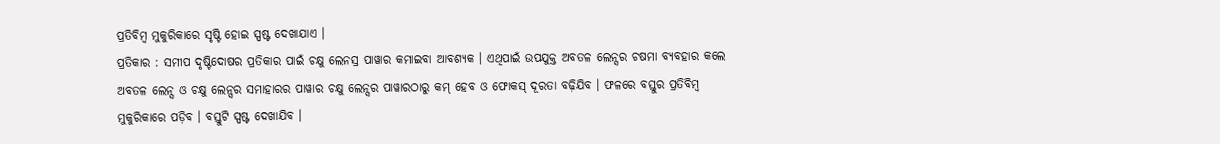ପ୍ରତିବିମ୍ବ ମୁକୁରିକାରେ ସୃଷ୍ଟି ହୋଇ ସ୍ପଷ୍ଟ ଦେଖାଯାଏ ।
ପ୍ରତିକାର : ସମୀପ ଦୃଷ୍ଟିଦୋଷର ପ୍ରତିକାର ପାଇଁ ଚକ୍ଷୁ ଲେନସ୍ର ପାୱାର କମାଇବା ଆବଶ୍ୟକ । ଏଥିପାଇଁ ଉପଯୁକ୍ତ ଅବତଳ ଲେନ୍ସର ଚଷମା ବ୍ୟବହାର କଲେ ଅବତଳ ଲେନ୍ସ ଓ ଚକ୍ଷୁ ଲେନ୍ସର ସମାହାରର ପାୱାର ଚକ୍ଷୁ ଲେନ୍ସର ପାୱାରଠାରୁ କମ୍ ହେବ ଓ ଫୋକସ୍ ଦୂରତା ବଢ଼ିଯିବ । ଫଳରେ ବସ୍ତୁର ପ୍ରତିବିମ୍ବ ମୁକୁରିକାରେ ପଡ଼ିବ । ବସ୍ତୁଟି ସ୍ପଷ୍ଟ ଦେଖାଯିବ ।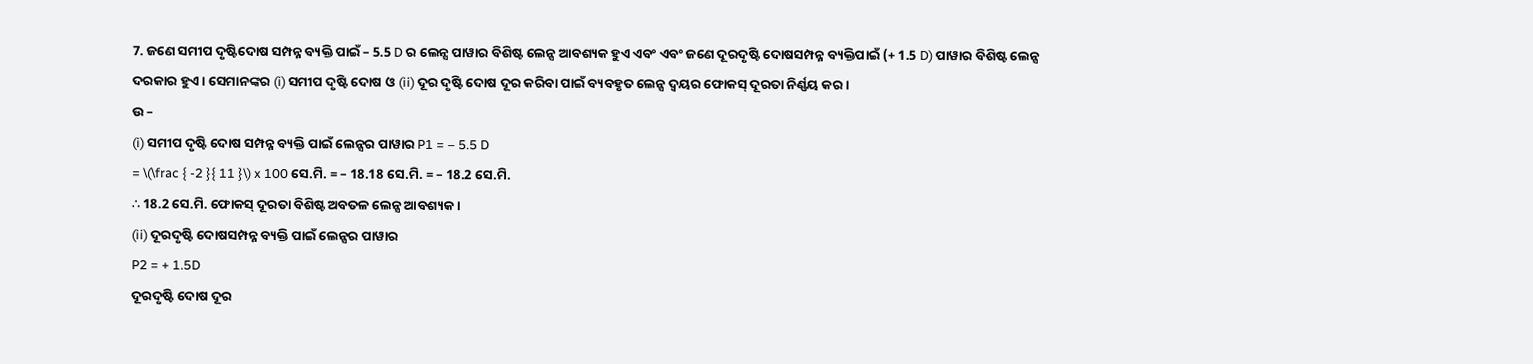7. ଜଣେ ସମୀପ ଦୃଷ୍ଟିଦୋଷ ସମ୍ପନ୍ନ ବ୍ୟକ୍ତି ପାଇଁ – 5.5 D ର ଲେନ୍ସ ପାୱାର ବିଶିଷ୍ଟ ଲେନ୍ସ ଆବଶ୍ୟକ ହୁଏ ଏବଂ ଏବଂ ଜଣେ ଦୂରଦୃଷ୍ଟି ଦୋଷସମ୍ପନ୍ନ ବ୍ୟକ୍ତିପାଇଁ (+ 1.5 D) ପାୱାର ବିଶିଷ୍ଟ ଲେନ୍ସ ଦରକାର ହୁଏ । ସେମାନଙ୍କର (i) ସମୀପ ଦୃଷ୍ଟି ଦୋଷ ଓ (ii) ଦୂର ଦୃଷ୍ଟି ଦୋଷ ଦୂର କରିବା ପାଇଁ ବ୍ୟବହୃତ ଲେନ୍ସ ଦ୍ବୟର ଫୋକସ୍ ଦୂରତା ନିର୍ଣ୍ଣୟ କର ।
ଉ –
(i) ସମୀପ ଦୃଷ୍ଟି ଦୋଷ ସମ୍ପନ୍ନ ବ୍ୟକ୍ତି ପାଇଁ ଲେନ୍ସର ପାୱାର P1 = – 5.5 D
= \(\frac { -2 }{ 11 }\) x 100 ସେ.ମି. = – 18.18 ସେ.ମି. = – 18.2 ସେ.ମି.
∴ 18.2 ସେ.ମି. ଫୋକସ୍ ଦୂରତା ବିଶିଷ୍ଟ ଅବତଳ ଲେନ୍ସ ଆବଶ୍ୟକ ।
(ii) ଦୂରଦୃଷ୍ଟି ଦୋଷସମ୍ପନ୍ନ ବ୍ୟକ୍ତି ପାଇଁ ଲେନ୍ସର ପାୱାର
P2 = + 1.5D
ଦୂରଦୃଷ୍ଟି ଦୋଷ ଦୂର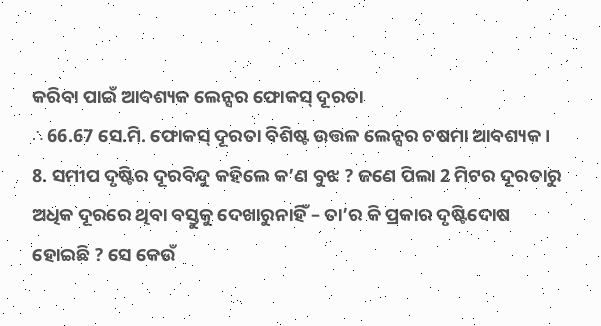କରିବା ପାଇଁ ଆବଶ୍ୟକ ଲେନ୍ସର ଫୋକସ୍ ଦୂରତା
∴ 66.67 ସେ.ମି. ଫୋକସ୍ ଦୂରତା ବିଶିଷ୍ଟ ଉତ୍ତଳ ଲେନ୍ସର ଚଷମା ଆବଶ୍ୟକ ।
8. ସମୀପ ଦୃଷ୍ଟିର ଦୂରବିନ୍ଦୁ କହିଲେ କ’ଣ ବୁଝ ? ଜଣେ ପିଲା 2 ମିଟର ଦୂରତାରୁ ଅଧିକ ଦୂରରେ ଥିବା ବସ୍ତୁକୁ ଦେଖାରୁନାହିଁ – ତା’ର କି ପ୍ରକାର ଦୃଷ୍ଟିଦୋଷ ହୋଇଛି ? ସେ କେଉଁ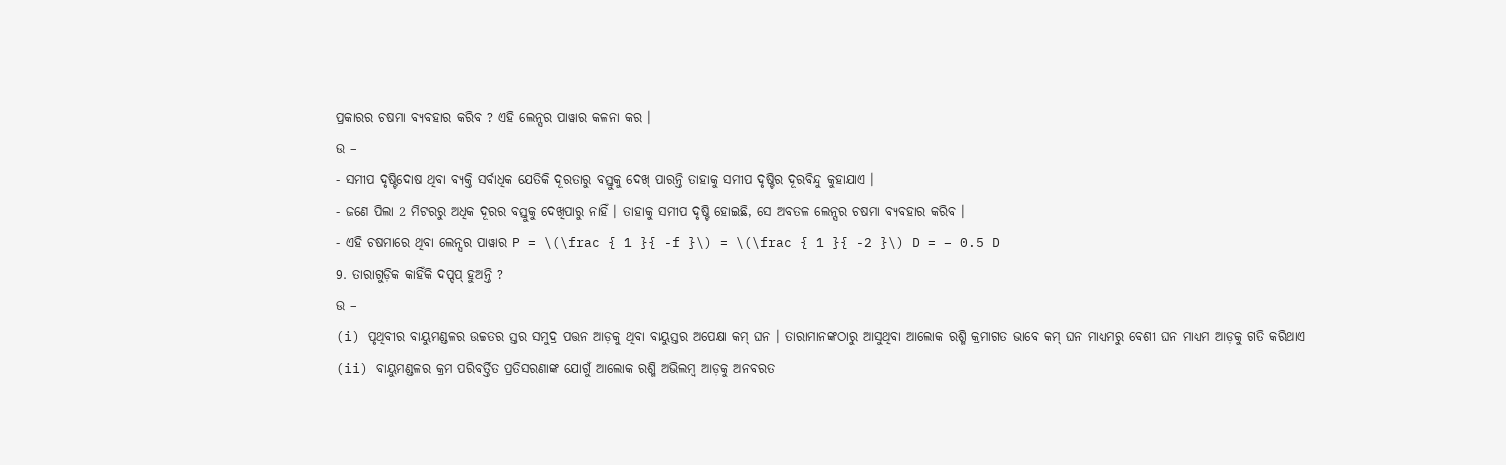ପ୍ରକାରର ଚଷମା ବ୍ୟବହାର କରିବ ? ଏହି ଲେନ୍ସର ପାୱାର କଳନା କର ।
ଉ –
- ସମୀପ ଦୃଷ୍ଟିଦୋଷ ଥିବା ବ୍ୟକ୍ତି ସର୍ବାଧିକ ଯେତିକି ଦୂରତାରୁ ବସ୍ତୁକୁ ଦେଖ୍ ପାରନ୍ତି ତାହାକୁ ସମୀପ ଦୃଷ୍ଟିର ଦୂରବିନ୍ଦୁ କୁହାଯାଏ ।
- ଜଣେ ପିଲା 2 ମିଟରରୁ ଅଧିକ ଦୂରର ବସ୍ତୁକୁ ଦେଖିପାରୁ ନାହିଁ । ତାହାକୁ ସମୀପ ଦୃଷ୍ଟି ହୋଇଛି, ସେ ଅବତଳ ଲେନ୍ସର ଚଷମା ବ୍ୟବହାର କରିବ ।
- ଏହି ଚଷମାରେ ଥିବା ଲେନ୍ସର ପାୱାର P = \(\frac { 1 }{ -f }\) = \(\frac { 1 }{ -2 }\) D = – 0.5 D
9. ତାରାଗୁଡ଼ିକ କାହିଁକି ଦପ୍ଦପ୍ ହୁଅନ୍ତି ?
ଉ –
(i) ପୃଥିବୀର ବାୟୁମଣ୍ଡଳର ଉଚ୍ଚତର ସ୍ତର ସମୁଦ୍ର ପତ୍ତନ ଆଡ଼କୁ ଥିବା ବାୟୁସ୍ତର ଅପେକ୍ଷା କମ୍ ଘନ । ତାରାମାନଙ୍କଠାରୁ ଆସୁଥିବା ଆଲୋକ ରଶ୍ମି କ୍ରମାଗତ ଭାବେ କମ୍ ଘନ ମାଧ୍ୟମରୁ ବେଶୀ ଘନ ମାଧ୍ୟମ ଆଡ଼କୁ ଗତି କରିଥାଏ
(ii) ବାୟୁମଣ୍ଡଳର କ୍ରମ ପରିବର୍ତ୍ତିତ ପ୍ରତିସରଣାଙ୍କ ଯୋଗୁଁ ଆଲୋକ ରଶ୍ମି ଅଭିଲମ୍ବ ଆଡ଼କୁ ଅନବରତ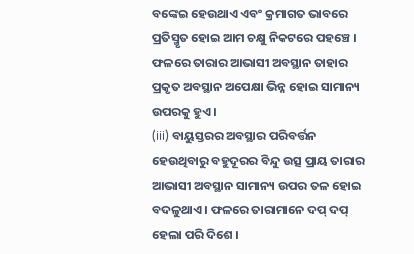ବଙ୍କେଇ ହେଉଥାଏ ଏବଂ କ୍ରମାଗତ ଭାବରେ ପ୍ରତିସ୍ମୃତ ହୋଇ ଆମ ଚକ୍ଷୁ ନିକଟରେ ପହଞ୍ଚେ । ଫଳରେ ତାରାର ଆଭାସୀ ଅବସ୍ଥାନ ତାହାର ପ୍ରକୃତ ଅବସ୍ଥାନ ଅପେକ୍ଷା ଭିନ୍ନ ହୋଇ ସାମାନ୍ୟ ଉପରକୁ ହୁଏ ।
(iii) ବାୟୁସ୍ତରର ଅବସ୍ଥାର ପରିବର୍ତ୍ତନ ହେଉଥିବାରୁ ବହୁଦୂରର ବିନ୍ଦୁ ଉତ୍ସ ପ୍ରାୟ ତାରାର ଆଭାସୀ ଅବସ୍ଥାନ ସାମାନ୍ୟ ଉପର ତଳ ହୋଇ ବଦଳୁଥାଏ । ଫଳରେ ତାରାମାନେ ଦପ୍ ଦପ୍ ହେଲା ପରି ଦିଶେ ।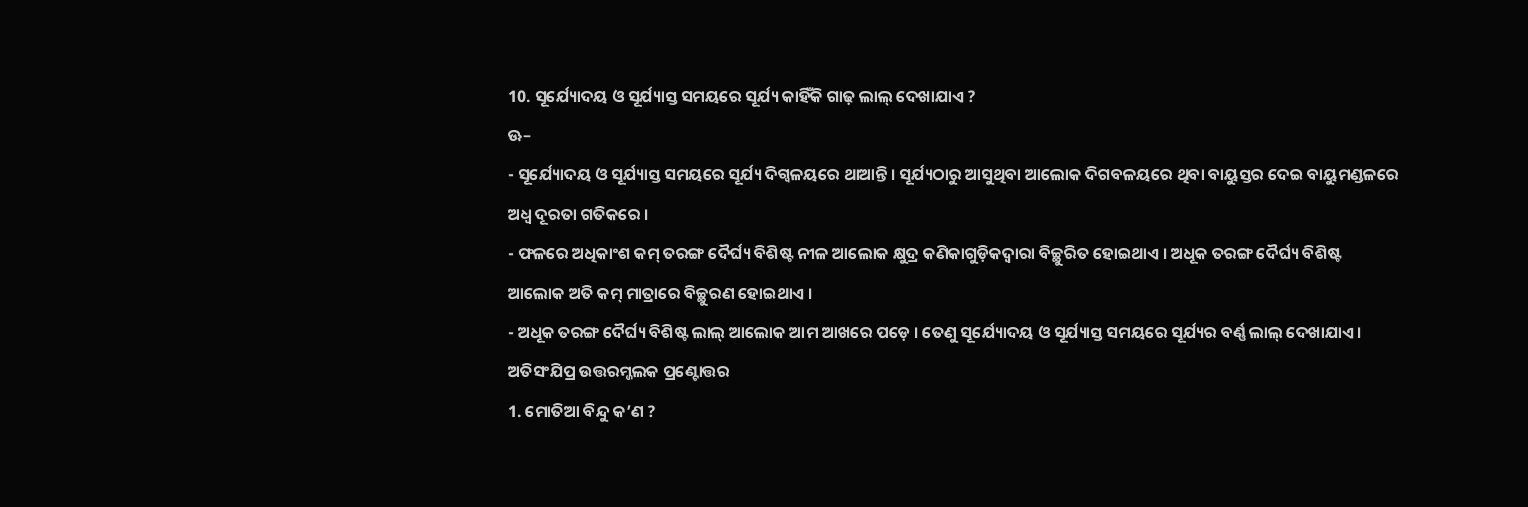10. ସୂର୍ଯ୍ୟୋଦୟ ଓ ସୂର୍ଯ୍ୟାସ୍ତ ସମୟରେ ସୂର୍ଯ୍ୟ କାହିଁକି ଗାଢ଼ ଲାଲ୍ ଦେଖାଯାଏ ?
ଊ–
- ସୂର୍ଯ୍ୟୋଦୟ ଓ ସୂର୍ଯ୍ୟାସ୍ତ ସମୟରେ ସୂର୍ଯ୍ୟ ଦିଗ୍ବଳୟରେ ଥାଆନ୍ତି । ସୂର୍ଯ୍ୟଠାରୁ ଆସୁଥିବା ଆଲୋକ ଦିଗବଳୟରେ ଥିବା ବାୟୁସ୍ତର ଦେଇ ବାୟୁମଣ୍ଡଳରେ ଅଧ୍ଵ ଦୂରତା ଗତିକରେ ।
- ଫଳରେ ଅଧିକାଂଶ କମ୍ ତରଙ୍ଗ ଦୈର୍ଘ୍ୟ ବିଶିଷ୍ଟ ନୀଳ ଆଲୋକ କ୍ଷୁଦ୍ର କଣିକାଗୁଡ଼ିକଦ୍ୱାରା ବିଚ୍ଛୁରିତ ହୋଇଥାଏ । ଅଧୂକ ତରଙ୍ଗ ଦୈର୍ଘ୍ୟ ବିଶିଷ୍ଟ ଆଲୋକ ଅତି କମ୍ ମାତ୍ରାରେ ବିଚ୍ଛୁରଣ ହୋଇଥାଏ ।
- ଅଧୂକ ତରଙ୍ଗ ଦୈର୍ଘ୍ୟ ବିଶିଷ୍ଟ ଲାଲ୍ ଆଲୋକ ଆମ ଆଖରେ ପଡ଼େ । ତେଣୁ ସୂର୍ଯ୍ୟୋଦୟ ଓ ସୂର୍ଯ୍ୟାସ୍ତ ସମୟରେ ସୂର୍ଯ୍ୟର ବର୍ଣ୍ଣ ଲାଲ୍ ଦେଖାଯାଏ ।
ଅତିସଂଯିପ୍ର ଉତ୍ତରମ୍ଜଲକ ପ୍ରଣ୍ଟୋତ୍ତର
1. ମୋତିଆ ବିନ୍ଦୁ କ’ଣ ?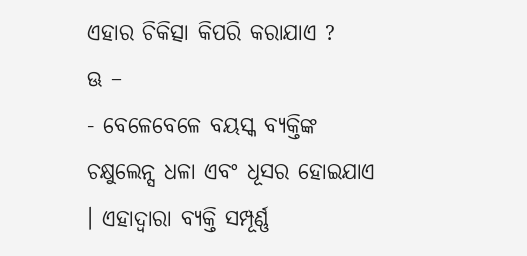ଏହାର ଚିକିତ୍ସା କିପରି କରାଯାଏ ?
ଊ –
- ବେଳେବେଳେ ବୟସ୍କ ବ୍ୟକ୍ତିଙ୍କ ଚକ୍ଷୁଲେନ୍ସ ଧଳା ଏବଂ ଧୂସର ହୋଇଯାଏ । ଏହାଦ୍ୱାରା ବ୍ୟକ୍ତି ସମ୍ପୂର୍ଣ୍ଣ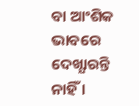ବା ଆଂଶିକ ଭାବରେ ଦେଖ୍ଯାରନ୍ତି ନାହିଁ ।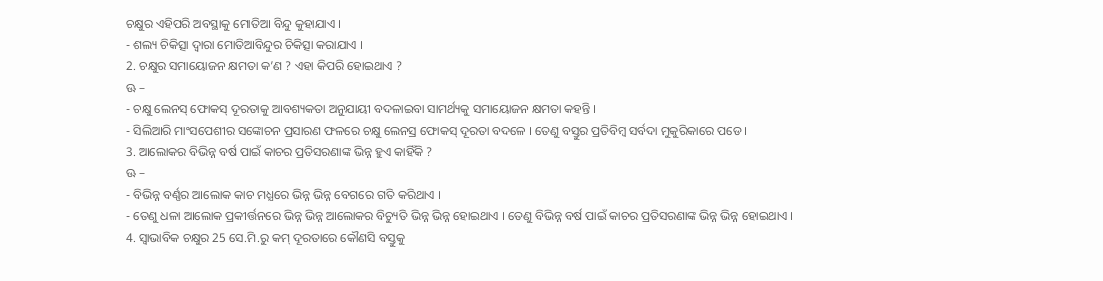ଚକ୍ଷୁର ଏହିପରି ଅବସ୍ଥାକୁ ମୋତିଆ ବିନ୍ଦୁ କୁହାଯାଏ ।
- ଶଲ୍ୟ ଚିକିତ୍ସା ଦ୍ଵାରା ମୋତିଆବିନ୍ଦୁର ଚିକିତ୍ସା କରାଯାଏ ।
2. ଚକ୍ଷୁର ସମାୟୋଜନ କ୍ଷମତା କ’ଣ ? ଏହା କିପରି ହୋଇଥାଏ ?
ଊ –
- ଚକ୍ଷୁ ଲେନସ୍ ଫୋକସ୍ ଦୂରତାକୁ ଆବଶ୍ୟକତା ଅନୁଯାୟୀ ବଦଳାଇବା ସାମର୍ଥ୍ୟକୁ ସମାୟୋଜନ କ୍ଷମତା କହନ୍ତି ।
- ସିଲିଆରି ମାଂସପେଶୀର ସଙ୍କୋଚନ ପ୍ରସାରଣ ଫଳରେ ଚକ୍ଷୁ ଲେନସ୍ର ଫୋକସ୍ ଦୂରତା ବଦଳେ । ତେଣୁ ବସ୍ତୁର ପ୍ରତିବିମ୍ବ ସର୍ବଦା ମୁକୁରିକାରେ ପଡେ ।
3. ଆଲୋକର ବିଭିନ୍ନ ବର୍ଷ ପାଇଁ କାଚର ପ୍ରତିସରଣାଙ୍କ ଭିନ୍ନ ହୁଏ କାହିଁକି ?
ଊ –
- ବିଭିନ୍ନ ବର୍ଣ୍ଣର ଆଲୋକ କାଚ ମଧ୍ଯରେ ଭିନ୍ନ ଭିନ୍ନ ବେଗରେ ଗତି କରିଥାଏ ।
- ତେଣୁ ଧଳା ଆଲୋକ ପ୍ରକୀର୍ତ୍ତନରେ ଭିନ୍ନ ଭିନ୍ନ ଆଲୋକର ବିଚ୍ୟୁତି ଭିନ୍ନ ଭିନ୍ନ ହୋଇଥାଏ । ତେଣୁ ବିଭିନ୍ନ ବର୍ଷ ପାଇଁ କାଚର ପ୍ରତିସରଣାଙ୍କ ଭିନ୍ନ ଭିନ୍ନ ହୋଇଥାଏ ।
4. ସ୍ଵାଭାବିକ ଚକ୍ଷୁର 25 ସେ.ମି.ରୁ କମ୍ ଦୂରତାରେ କୌଣସି ବସ୍ତୁକୁ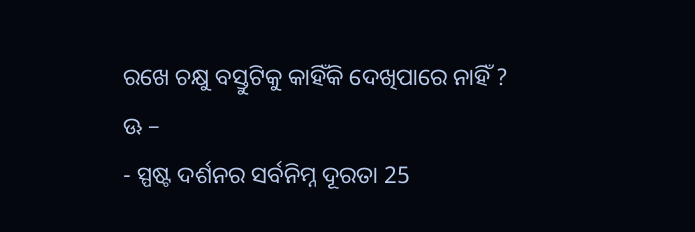ରଖେ ଚକ୍ଷୁ ବସ୍ତୁଟିକୁ କାହିଁକି ଦେଖିପାରେ ନାହିଁ ?
ଊ –
- ସ୍ପଷ୍ଟ ଦର୍ଶନର ସର୍ବନିମ୍ନ ଦୂରତା 25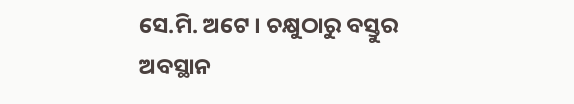ସେ.ମି. ଅଟେ । ଚକ୍ଷୁଠାରୁ ବସ୍ତୁର ଅବସ୍ଥାନ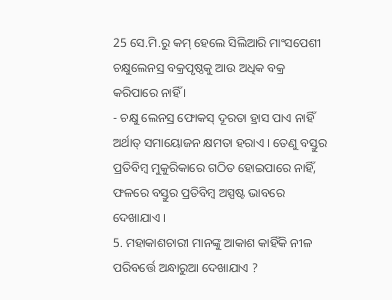25 ସେ.ମି.ରୁ କମ୍ ହେଲେ ସିଲିଆରି ମାଂସପେଶୀ ଚକ୍ଷୁଲେନସ୍ର ବକ୍ରପୃଷ୍ଠକୁ ଆଉ ଅଧିକ ବକ୍ର କରିପାରେ ନାହିଁ ।
- ଚକ୍ଷୁ ଲେନସ୍ର ଫୋକସ୍ ଦୂରତା ହ୍ରାସ ପାଏ ନାହିଁ ଅର୍ଥାତ୍ ସମାୟୋଜନ କ୍ଷମତା ହରାଏ । ତେଣୁ ବସ୍ତୁର ପ୍ରତିବିମ୍ବ ମୁକୁରିକାରେ ଗଠିତ ହୋଇପାରେ ନାହିଁ, ଫଳରେ ବସ୍ତୁର ପ୍ରତିବିମ୍ବ ଅସ୍ପଷ୍ଟ ଭାବରେ ଦେଖାଯାଏ ।
5. ମହାକାଶଚାରୀ ମାନଙ୍କୁ ଆକାଶ କାହିଁକି ନୀଳ ପରିବର୍ତ୍ତେ ଅନ୍ଧାରୁଆ ଦେଖାଯାଏ ?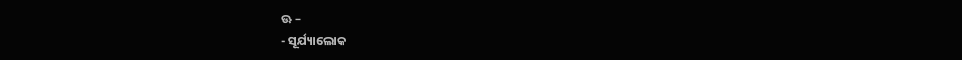ଊ –
- ସୂର୍ଯ୍ୟାଲୋକ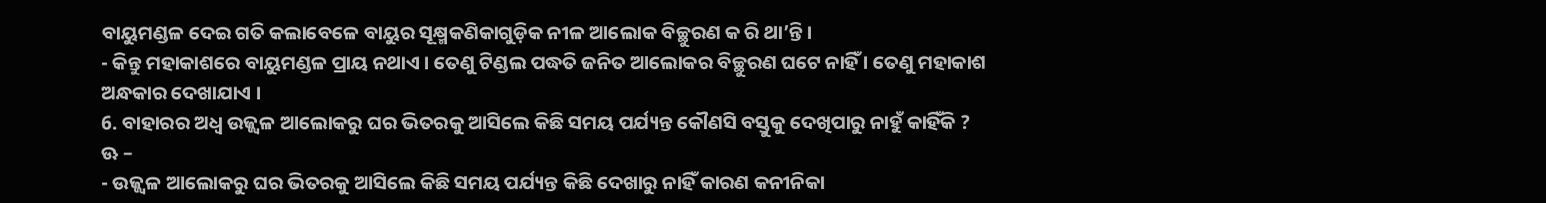ବାୟୁମଣ୍ଡଳ ଦେଇ ଗତି କଲାବେଳେ ବାୟୁର ସୂକ୍ଷ୍ମକଣିକାଗୁଡ଼ିକ ନୀଳ ଆଲୋକ ବିଚ୍ଛୁରଣ କ ରି ଥା’ନ୍ତି ।
- କିନ୍ତୁ ମହାକାଶରେ ବାୟୁମଣ୍ଡଳ ପ୍ରାୟ ନଥାଏ । ତେଣୁ ଟିଣ୍ଡଲ ପଦ୍ଧତି ଜନିତ ଆଲୋକର ବିଚ୍ଛୁରଣ ଘଟେ ନାହିଁ । ତେଣୁ ମହାକାଶ ଅନ୍ଧକାର ଦେଖାଯାଏ ।
6. ବାହାରର ଅଧ୍ଵ ଉଜ୍ଜ୍ୱଳ ଆଲୋକରୁ ଘର ଭିତରକୁ ଆସିଲେ କିଛି ସମୟ ପର୍ଯ୍ୟନ୍ତ କୌଣସି ବସ୍ତୁକୁ ଦେଖିପାରୁ ନାହୁଁ କାହିଁକି ?
ଊ –
- ଉଜ୍ଜ୍ବଳ ଆଲୋକରୁ ଘର ଭିତରକୁ ଆସିଲେ କିଛି ସମୟ ପର୍ଯ୍ୟନ୍ତ କିଛି ଦେଖାରୁ ନାହିଁ କାରଣ କନୀନିକା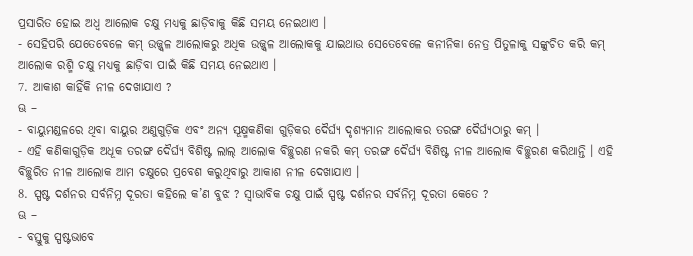ପ୍ରସାରିତ ହୋଇ ଅଧ୍ଵ ଆଲୋକ ଚକ୍ଷୁ ମଧ୍ୟକୁ ଛାଡ଼ିବାକୁ କିଛି ସମୟ ନେଇଥାଏ ।
- ସେହିପରି ଯେତେବେଳେ କମ୍ ଉଜ୍ଜ୍ବଳ ଆଲୋକରୁ ଅଧିକ ଉଜ୍ଜ୍ୱଳ ଆଲୋକକୁ ଯାଇଥାଉ ସେତେବେଳେ କନୀନିକା ନେତ୍ର ପିତୁଳାକୁ ସଙ୍କୁଚିତ କରି କମ୍ ଆଲୋକ ରଶ୍ମି ଚକ୍ଷୁ ମଧ୍ୟକୁ ଛାଡ଼ିବା ପାଇଁ କିଛି ସମୟ ନେଇଥାଏ ।
7. ଆକାଶ କାହିଁକି ନୀଳ ଦେଖାଯାଏ ?
ଊ –
- ବାୟୁମଣ୍ଡଳରେ ଥିବା ବାୟୁର ଅଣୁଗୁଡ଼ିକ ଏବଂ ଅନ୍ୟ ସୂକ୍ଷ୍ମକଣିକା ଗୁଡ଼ିକର ଦୈର୍ଘ୍ୟ ଦୃଶ୍ୟମାନ ଆଲୋକର ତରଙ୍ଗ ଦୈର୍ଘ୍ୟଠାରୁ କମ୍ ।
- ଏହି କଣିକାଗୁଡ଼ିକ ଅଧୂକ ତରଙ୍ଗ ଦୈର୍ଘ୍ୟ ବିଶିଷ୍ଟ ଲାଲ୍ ଆଲୋକ ବିଚ୍ଛୁରଣ ନକରି କମ୍ ତରଙ୍ଗ ଦୈର୍ଘ୍ୟ ବିଶିଷ୍ଟ ନୀଳ ଆଲୋକ ବିଚ୍ଛୁରଣ କରିଥାନ୍ତି । ଏହି ବିଚ୍ଛୁରିତ ନୀଳ ଆଲୋକ ଆମ ଚକ୍ଷୁରେ ପ୍ରବେଶ କରୁଥିବାରୁ ଆକାଶ ନୀଳ ଦେଖାଯାଏ ।
8. ସ୍ପଷ୍ଟ ଦର୍ଶନର ସର୍ବନିମ୍ନ ଦୂରତା କହିଲେ କ’ଣ ବୁଝ ? ସ୍ଵାଭାବିକ ଚକ୍ଷୁ ପାଇଁ ସ୍ପଷ୍ଟ ଦର୍ଶନର ସର୍ବନିମ୍ନ ଦୂରତା କେତେ ?
ଊ –
- ବସ୍ତୁକୁ ସ୍ପଷ୍ଟଭାବେ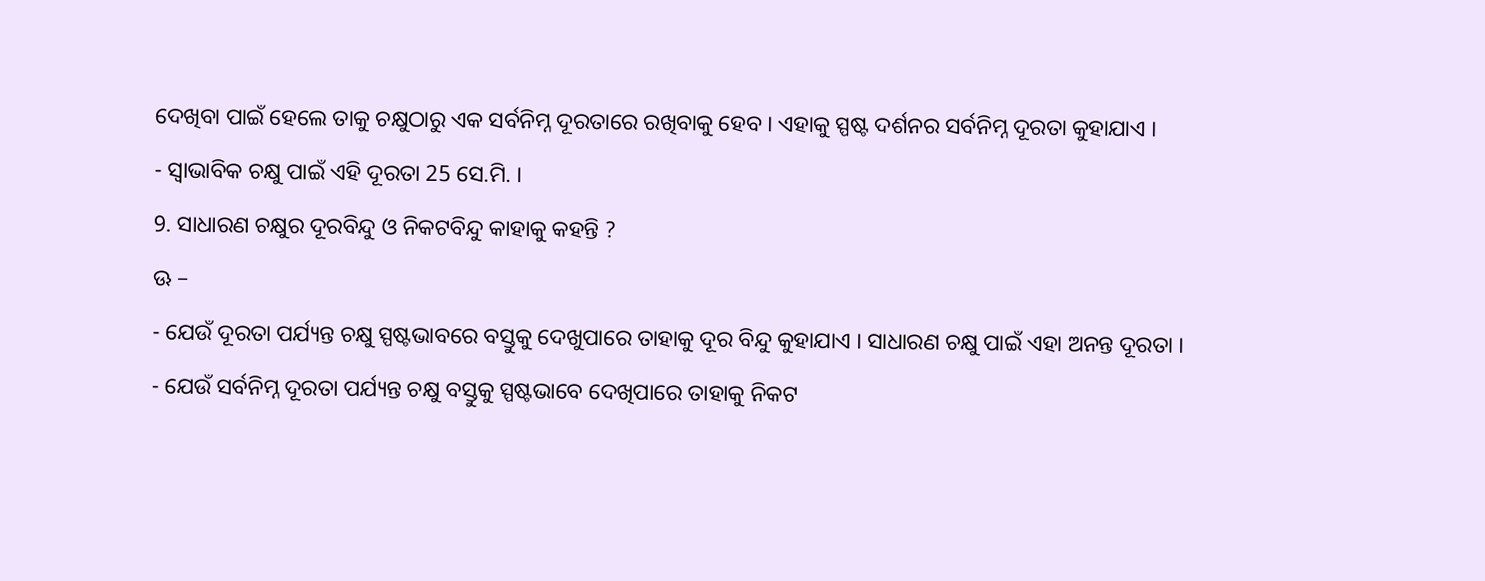ଦେଖିବା ପାଇଁ ହେଲେ ତାକୁ ଚକ୍ଷୁଠାରୁ ଏକ ସର୍ବନିମ୍ନ ଦୂରତାରେ ରଖିବାକୁ ହେବ । ଏହାକୁ ସ୍ପଷ୍ଟ ଦର୍ଶନର ସର୍ବନିମ୍ନ ଦୂରତା କୁହାଯାଏ ।
- ସ୍ଵାଭାବିକ ଚକ୍ଷୁ ପାଇଁ ଏହି ଦୂରତା 25 ସେ.ମି. ।
9. ସାଧାରଣ ଚକ୍ଷୁର ଦୂରବିନ୍ଦୁ ଓ ନିକଟବିନ୍ଦୁ କାହାକୁ କହନ୍ତି ?
ଊ –
- ଯେଉଁ ଦୂରତା ପର୍ଯ୍ୟନ୍ତ ଚକ୍ଷୁ ସ୍ପଷ୍ଟଭାବରେ ବସ୍ତୁକୁ ଦେଖୁପାରେ ତାହାକୁ ଦୂର ବିନ୍ଦୁ କୁହାଯାଏ । ସାଧାରଣ ଚକ୍ଷୁ ପାଇଁ ଏହା ଅନନ୍ତ ଦୂରତା ।
- ଯେଉଁ ସର୍ବନିମ୍ନ ଦୂରତା ପର୍ଯ୍ୟନ୍ତ ଚକ୍ଷୁ ବସ୍ତୁକୁ ସ୍ପଷ୍ଟଭାବେ ଦେଖିପାରେ ତାହାକୁ ନିକଟ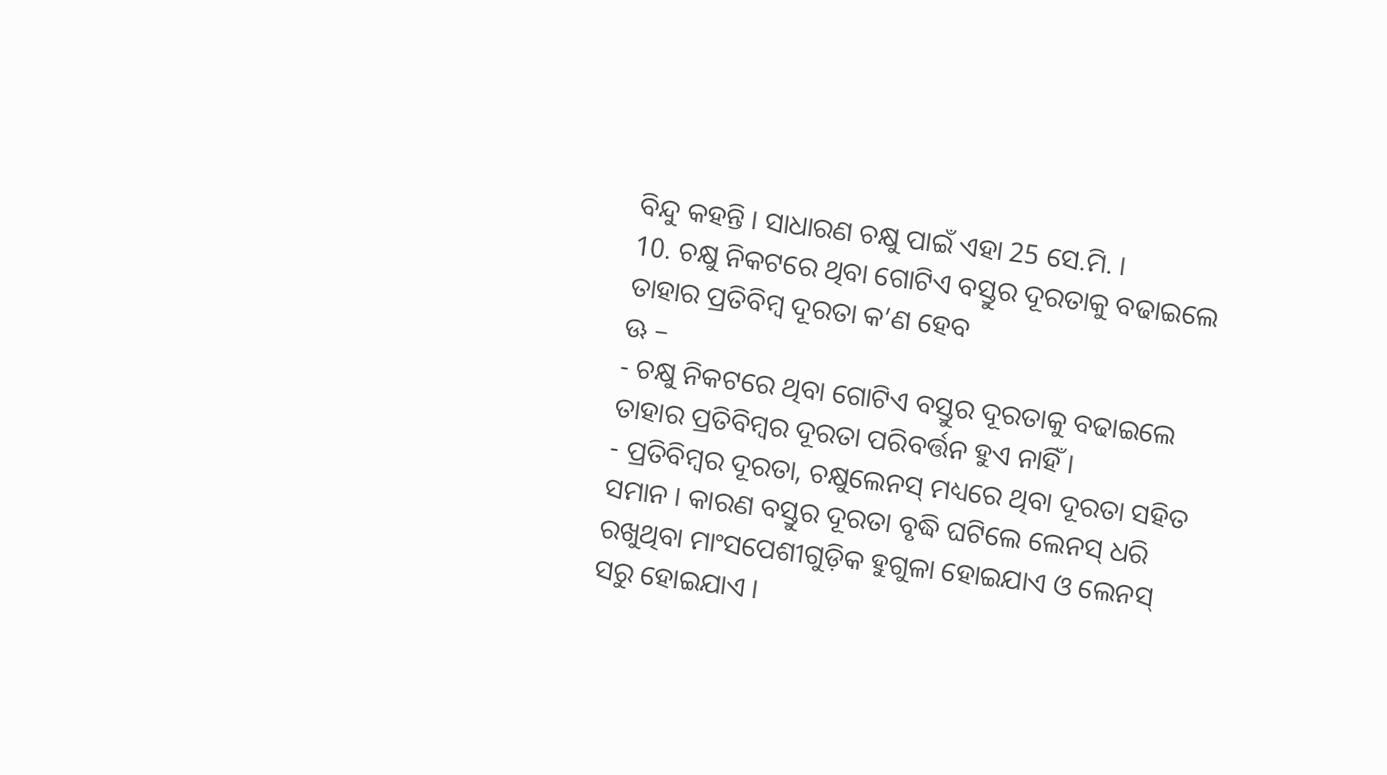ବିନ୍ଦୁ କହନ୍ତି । ସାଧାରଣ ଚକ୍ଷୁ ପାଇଁ ଏହା 25 ସେ.ମି. ।
10. ଚକ୍ଷୁ ନିକଟରେ ଥିବା ଗୋଟିଏ ବସ୍ତୁର ଦୂରତାକୁ ବଢାଇଲେ ତାହାର ପ୍ରତିବିମ୍ବ ଦୂରତା କ’ଣ ହେବ
ଊ –
- ଚକ୍ଷୁ ନିକଟରେ ଥିବା ଗୋଟିଏ ବସ୍ତୁର ଦୂରତାକୁ ବଢାଇଲେ ତାହାର ପ୍ରତିବିମ୍ବର ଦୂରତା ପରିବର୍ତ୍ତନ ହୁଏ ନାହିଁ ।
- ପ୍ରତିବିମ୍ବର ଦୂରତା, ଚକ୍ଷୁଲେନସ୍ ମଧ୍ୟରେ ଥିବା ଦୂରତା ସହିତ ସମାନ । କାରଣ ବସ୍ତୁର ଦୂରତା ବୃଦ୍ଧି ଘଟିଲେ ଲେନସ୍ ଧରି ରଖୁଥିବା ମାଂସପେଶୀଗୁଡ଼ିକ ହୁଗୁଳା ହୋଇଯାଏ ଓ ଲେନସ୍ ସରୁ ହୋଇଯାଏ ।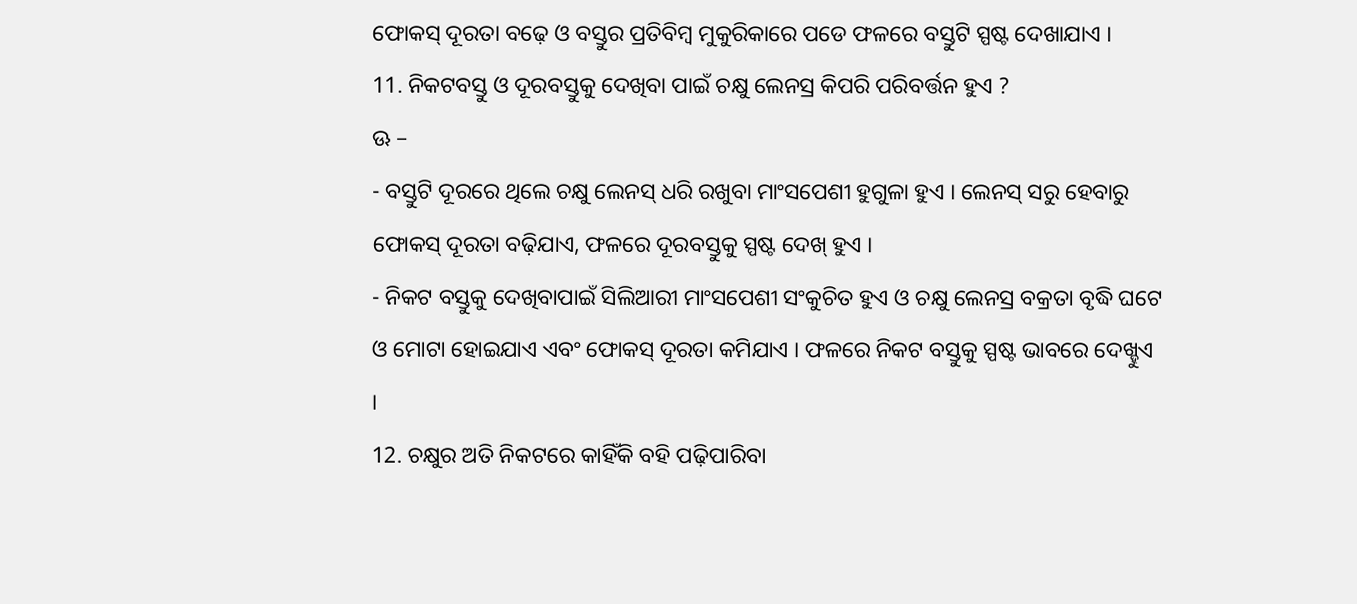ଫୋକସ୍ ଦୂରତା ବଢ଼େ ଓ ବସ୍ତୁର ପ୍ରତିବିମ୍ବ ମୁକୁରିକାରେ ପଡେ ଫଳରେ ବସ୍ତୁଟି ସ୍ପଷ୍ଟ ଦେଖାଯାଏ ।
11. ନିକଟବସ୍ତୁ ଓ ଦୂରବସ୍ତୁକୁ ଦେଖିବା ପାଇଁ ଚକ୍ଷୁ ଲେନସ୍ର କିପରି ପରିବର୍ତ୍ତନ ହୁଏ ?
ଊ –
- ବସ୍ତୁଟି ଦୂରରେ ଥିଲେ ଚକ୍ଷୁ ଲେନସ୍ ଧରି ରଖୁବା ମାଂସପେଶୀ ହୁଗୁଳା ହୁଏ । ଲେନସ୍ ସରୁ ହେବାରୁ ଫୋକସ୍ ଦୂରତା ବଢ଼ିଯାଏ, ଫଳରେ ଦୂରବସ୍ତୁକୁ ସ୍ପଷ୍ଟ ଦେଖ୍ ହୁଏ ।
- ନିକଟ ବସ୍ତୁକୁ ଦେଖିବାପାଇଁ ସିଲିଆରୀ ମାଂସପେଶୀ ସଂକୁଚିତ ହୁଏ ଓ ଚକ୍ଷୁ ଲେନସ୍ର ବକ୍ରତା ବୃଦ୍ଧି ଘଟେ ଓ ମୋଟା ହୋଇଯାଏ ଏବଂ ଫୋକସ୍ ଦୂରତା କମିଯାଏ । ଫଳରେ ନିକଟ ବସ୍ତୁକୁ ସ୍ପଷ୍ଟ ଭାବରେ ଦେଖ୍ହୁଏ ।
12. ଚକ୍ଷୁର ଅତି ନିକଟରେ କାହିଁକି ବହି ପଢ଼ିପାରିବା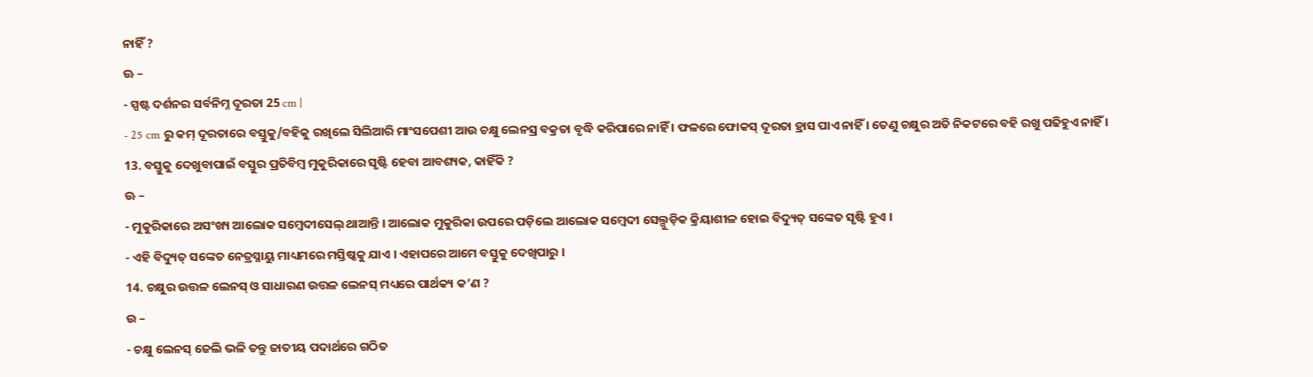ନାହିଁ ?
ଊ –
- ସ୍ପଷ୍ଟ ଦର୍ଶନର ସର୍ବନିମ୍ନ ଦୂରତା 25 cm |
- 25 cm ରୁ କମ୍ ଦୂରତାରେ ବସ୍ତୁକୁ/ବହିକୁ ରଖିଲେ ସିଲିଆରି ମାଂସପେଶୀ ଆଉ ଚକ୍ଷୁ ଲେନସ୍ର ବକ୍ରତା ବୃଦ୍ଧି କରିପାରେ ନାହିଁ । ଫଳରେ ଫୋକସ୍ ଦୂରତା ହ୍ରାସ ପାଏ ନାହିଁ । ତେଣୁ ଚକ୍ଷୁର ଅତି ନିକଟରେ ବହି ରଖୁ ପଢିହୁଏ ନାହିଁ ।
13. ବସ୍ତୁକୁ ଦେଖୁବାପାଇଁ ବସ୍ତୁର ପ୍ରତିବିମ୍ବ ମୁକୁରିକାରେ ସୃଷ୍ଟି ହେବା ଆବଶ୍ୟକ, କାହିଁକି ?
ଊ –
- ମୁକୁରିକାରେ ଅସଂଖ୍ୟ ଆଲୋକ ସମ୍ବେଦୀସେଲ୍ ଥାଆନ୍ତି । ଆଲୋକ ମୁକୁରିକା ଉପରେ ପଡ଼ିଲେ ଆଲୋକ ସମ୍ବେଦୀ ସେଲ୍ଗୁଡ଼ିକ କ୍ରିୟାଶୀଳ ହୋଇ ବିଦ୍ୟୁତ୍ ସଙ୍କେତ ସୃଷ୍ଟି ହୁଏ ।
- ଏହି ବିଦ୍ୟୁତ୍ ସଙ୍କେତ ନେତ୍ରସ୍ନାୟୁ ମାଧ୍ୟମରେ ମସ୍ତିଷ୍କକୁ ଯାଏ । ଏହାପରେ ଆମେ ବସ୍ତୁକୁ ଦେଖିପାରୁ ।
14. ଚକ୍ଷୁର ଉତ୍ତଳ ଲେନସ୍ ଓ ସାଧାରଣ ଉତ୍ତଳ ଲେନସ୍ ମଧ୍ୟରେ ପାର୍ଥକ୍ୟ କ’ଣ ?
ଉ –
- ଚକ୍ଷୁ ଲେନସ୍ ଜେଲି ଭଳି ତନ୍ତୁ ଜାତୀୟ ପଦାର୍ଥରେ ଗଠିତ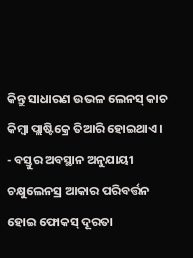କିନ୍ତୁ ସାଧାରଣ ଉଭଳ ଲେନସ୍ କାଚ କିମ୍ବା ପ୍ଲାଷ୍ଟିକ୍ରେ ତିଆରି ହୋଇଥାଏ ।
- ବସ୍ତୁର ଅବସ୍ଥାନ ଅନୁଯାୟୀ ଚକ୍ଷୁଲେନସ୍ର ଆକାର ପରିବର୍ତ୍ତନ ହୋଇ ଫୋକସ୍ ଦୂରତା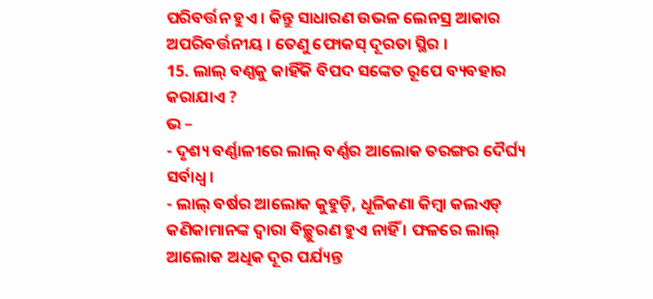ପରିବର୍ତ୍ତନ ହୁଏ । କିନ୍ତୁ ସାଧାରଣ ଉଭଳ ଲେନସ୍ର ଆକାର ଅପରିବର୍ତ୍ତନୀୟ । ତେଣୁ ଫୋକସ୍ ଦୂରତା ସ୍ଥିର ।
15. ଲାଲ୍ ବଣ୍ଣକୁ କାହିଁକି ବିପଦ ସଙ୍କେତ ରୂପେ ବ୍ୟବହାର କରାଯାଏ ?
ଭ –
- ଦୃଶ୍ୟ ବର୍ଣ୍ଣାଳୀରେ ଲାଲ୍ ବର୍ଣ୍ଣର ଆଲୋକ ତରଙ୍ଗର ଦୈର୍ଘ୍ୟ ସର୍ବାଧ୍ଵ ।
- ଲାଲ୍ ବର୍ଷର ଆଲୋକ କୁହୁଡ଼ି, ଧୂଳିକଣା କିମ୍ବା କଲଏଡ୍ କଣିକାମାନଙ୍କ ଦ୍ବାରା ବିଚ୍ଛୁରଣ ହୁଏ ନାହିଁ । ଫଳରେ ଲାଲ୍ ଆଲୋକ ଅଧିକ ଦୂର ପର୍ଯ୍ୟନ୍ତ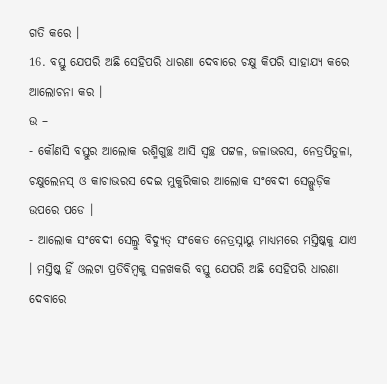ଗତି କରେ ।
16. ବସ୍ତୁ ଯେପରି ଅଛି ସେହିପରି ଧାରଣା ଦେବାରେ ଚକ୍ଷୁ କିପରି ସାହାଯ୍ୟ କରେ ଆଲୋଚନା କର ।
ଉ –
- କୌଣସି ବସ୍ତୁର ଆଲୋକ ରଶ୍ମିଗୁଚ୍ଛ ଆସି ସ୍ଵଚ୍ଛ ପଟ୍ଟଳ, ଜଳାଭରସ, ନେତ୍ରପିତୁଳା, ଚକ୍ଷୁଲେନସ୍ ଓ କାଚାଭରସ ଦେଇ ମୁକୁରିକାର ଆଲୋକ ସଂବେଦୀ ସେଲ୍ଗୁଡ଼ିକ ଉପରେ ପଡେ ।
- ଆଲୋକ ସଂବେଦୀ ସେଲ୍ରୁ ବିଦ୍ୟୁତ୍ ସଂକେତ ନେତ୍ରସ୍ନାୟୁ ମାଧ୍ୟମରେ ମସ୍ତିଷ୍କକୁ ଯାଏ । ମସ୍ତିଷ୍କ ହିଁ ଓଲଟା ପ୍ରତିବିମ୍ବକୁ ସଳଖକରି ବସ୍ତୁ ଯେପରି ଅଛି ସେହିପରି ଧାରଣା ଦେବାରେ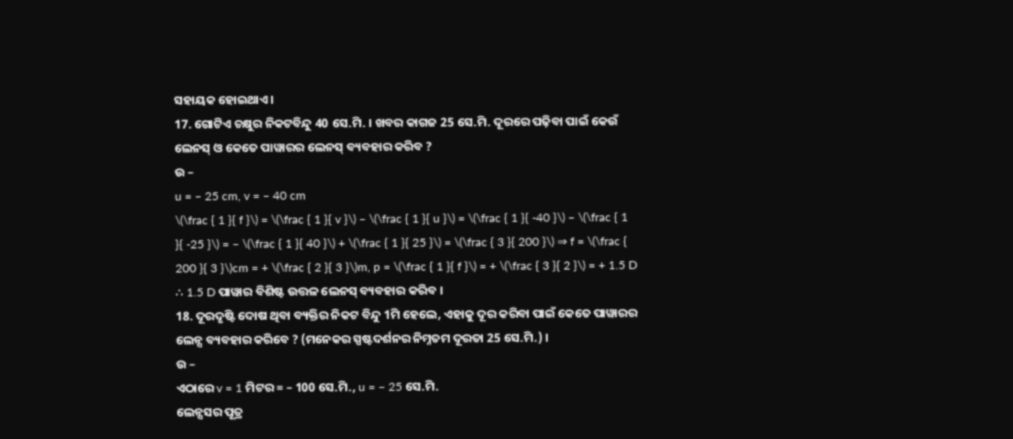ସହାୟକ ହୋଇଥାଏ ।
17. ଗୋଟିଏ ଚକ୍ଷୁର ନିକଟବିନ୍ଦୁ 40 ସେ.ମି. । ଖବର କାଗଜ 25 ସେ.ମି. ଦୂରରେ ପଢ଼ିବା ପାଇଁ କେଉଁ ଲେନସ୍ ଓ କେତେ ପାୱାରର ଲେନସ୍ ବ୍ୟବହାର କରିବ ?
ଉ –
u = – 25 cm, v = – 40 cm
\(\frac { 1 }{ f }\) = \(\frac { 1 }{ v }\) – \(\frac { 1 }{ u }\) = \(\frac { 1 }{ -40 }\) – \(\frac { 1 }{ -25 }\) = – \(\frac { 1 }{ 40 }\) + \(\frac { 1 }{ 25 }\) = \(\frac { 3 }{ 200 }\) ⇒ f = \(\frac { 200 }{ 3 }\)cm = + \(\frac { 2 }{ 3 }\)m, p = \(\frac { 1 }{ f }\) = + \(\frac { 3 }{ 2 }\) = + 1.5 D
∴ 1.5 D ପାୱାର ବିଶିଷ୍ଟ ଉତ୍ତଳ ଲେନସ୍ ବ୍ୟବହାର କରିବ ।
18. ଦୂରଦୃଷ୍ଟି ଦୋଷ ଥିବା ବ୍ୟକ୍ତିର ନିକଟ ବିନ୍ଦୁ 1ମି ହେଲେ, ଏହାକୁ ଦୂର କରିବା ପାଇଁ କେତେ ପାୱାରର ଲେନ୍ସ ବ୍ୟବହାର କରିବେ ? (ମନେକର ସ୍ପଷ୍ଟଦର୍ଶନର ନିମ୍ନତମ ଦୂରତା 25 ସେ.ମି.) ।
ଉ –
ଏଠାରେ v = 1 ମିଟର = – 100 ସେ.ମି., u = − 25 ସେ.ମି.
ଲେନ୍ସସର ପୂତ୍ର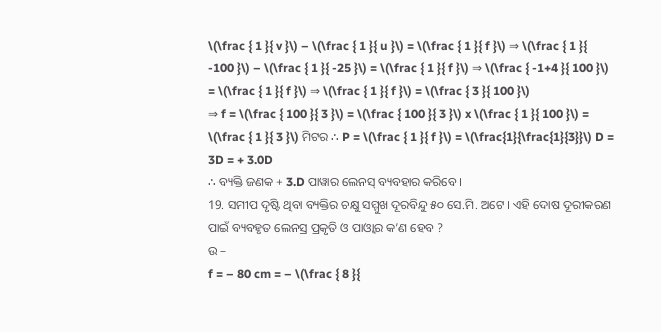\(\frac { 1 }{ v }\) – \(\frac { 1 }{ u }\) = \(\frac { 1 }{ f }\) ⇒ \(\frac { 1 }{ -100 }\) – \(\frac { 1 }{ -25 }\) = \(\frac { 1 }{ f }\) ⇒ \(\frac { -1+4 }{ 100 }\) = \(\frac { 1 }{ f }\) ⇒ \(\frac { 1 }{ f }\) = \(\frac { 3 }{ 100 }\)
⇒ f = \(\frac { 100 }{ 3 }\) = \(\frac { 100 }{ 3 }\) x \(\frac { 1 }{ 100 }\) = \(\frac { 1 }{ 3 }\) ମିଟର ∴ P = \(\frac { 1 }{ f }\) = \(\frac{1}{\frac{1}{3}}\) D = 3D = + 3.0D
∴ ବ୍ୟକ୍ତି ଜଣକ + 3.D ପାୱାର ଲେନସ୍ ବ୍ୟବହାର କରିବେ ।
19. ସମୀପ ଦୃଷ୍ଟି ଥିବା ବ୍ୟକ୍ତିର ଚକ୍ଷୁ ସମ୍ମୁଖ ଦୂରବିନ୍ଦୁ ୫୦ ସେ.ମି. ଅଟେ । ଏହି ଦୋଷ ଦୂରୀକରଣ ପାଇଁ ବ୍ୟବହୃତ ଲେନସ୍ର ପ୍ରକୃତି ଓ ପାଓ୍ବାର କ’ଣ ହେବ ?
ଉ –
f = – 80 cm = – \(\frac { 8 }{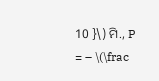10 }\) ମି., P = – \(\frac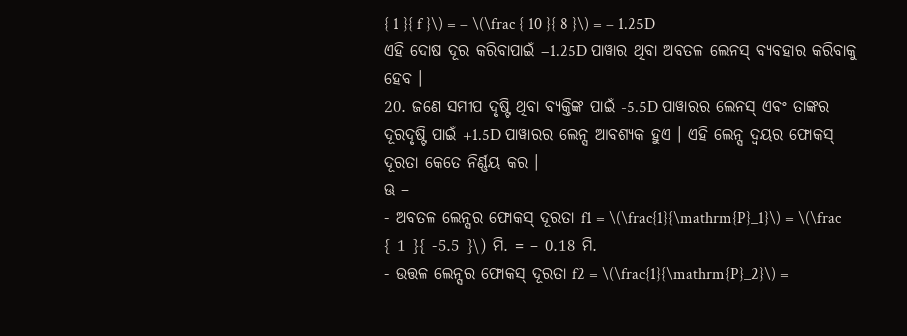{ 1 }{ f }\) = – \(\frac { 10 }{ 8 }\) = – 1.25D
ଏହି ଦୋଷ ଦୂର କରିବାପାଇଁ −1.25D ପାୱାର ଥିବା ଅବତଳ ଲେନସ୍ ବ୍ୟବହାର କରିବାକୁ ହେବ ।
20. ଜଣେ ସମୀପ ଦୃଷ୍ଟି ଥିବା ବ୍ୟକ୍ତିଙ୍କ ପାଇଁ -5.5D ପାୱାରର ଲେନସ୍ ଏବଂ ତାଙ୍କର ଦୂରଦୃଷ୍ଟି ପାଇଁ +1.5D ପାୱାରର ଲେନ୍ସ ଆବଶ୍ୟକ ହୁଏ । ଏହି ଲେନ୍ସ ଦ୍ବୟର ଫୋକସ୍ ଦୂରତା କେତେ ନିର୍ଣ୍ଣୟ କର ।
ଊ –
- ଅବତଳ ଲେନ୍ସର ଫୋକସ୍ ଦୂରତା f1 = \(\frac{1}{\mathrm{P}_1}\) = \(\frac { 1 }{ -5.5 }\) ମି. = – 0.18 ମି.
- ଉତ୍ତଳ ଲେନ୍ସର ଫୋକସ୍ ଦୂରତା f2 = \(\frac{1}{\mathrm{P}_2}\) =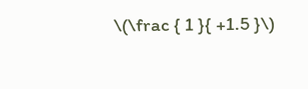\(\frac { 1 }{ +1.5 }\)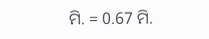ମି. = 0.67 ମି.